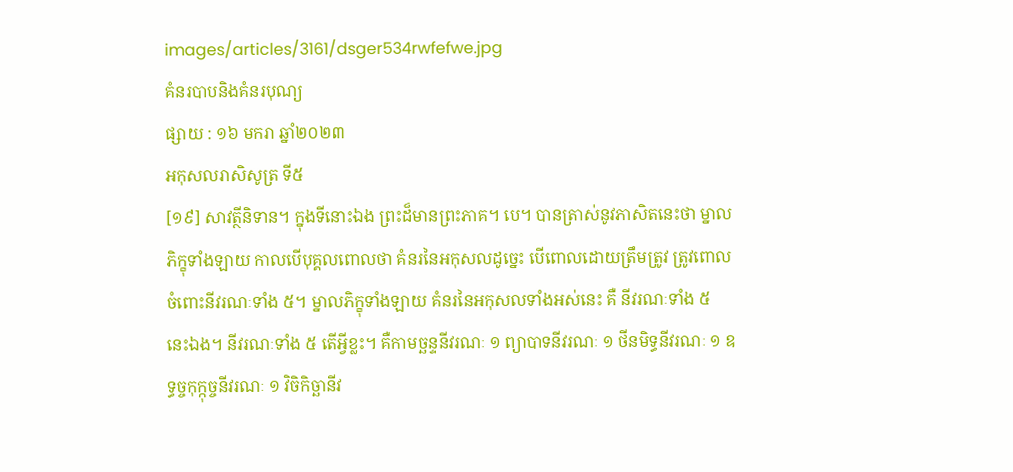images/articles/3161/dsger534rwfefwe.jpg
គំនរបាបនិងគំនរបុណ្យ
ផ្សាយ : ១៦ មករា ឆ្នាំ២០២៣
អកុសលរាសិសូត្រ ទី៥
[១៩] សាវត្ថីនិទាន។ ក្នុងទីនោះឯង ព្រះដ៏មានព្រះភាគ។ បេ។ បានត្រាស់នូវភាសិតនេះថា ម្នាលភិក្ខុទាំងឡាយ កាលបើបុគ្គលពោលថា គំនរនៃអកុសលដូច្នេះ បើពោលដោយត្រឹមត្រូវ ត្រូវពោលចំពោះនីវរណៈទាំង ៥។ ម្នាលភិក្ខុទាំងឡាយ គំនរនៃអកុសលទាំងអស់នេះ គឺ នីវរណៈទាំង ៥ នេះឯង។ នីវរណៈទាំង ៥ តើអ្វីខ្លះ។ គឺកាមច្ឆន្ទនីវរណៈ ១ ព្យាបាទនីវរណៈ ១ ថីនមិទ្ធនីវរណៈ ១ ឧទ្ធច្ចកុក្កុច្ចនីវរណៈ ១ វិចិកិច្ឆានីវ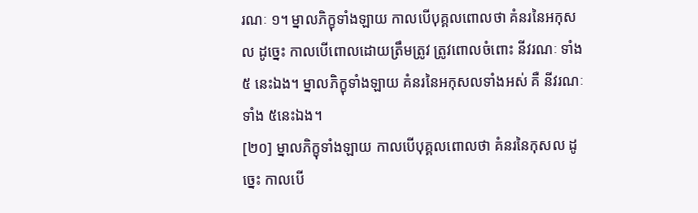រណៈ ១។ ម្នាលភិក្ខុទាំងឡាយ កាលបើបុគ្គលពោលថា គំនរនៃអកុសល ដូច្នេះ កាលបើពោលដោយត្រឹមត្រូវ ត្រូវពោលចំពោះ នីវរណៈ ទាំង ៥ នេះឯង។ ម្នាលភិក្ខុទាំងឡាយ គំនរនៃអកុសលទាំងអស់ គឺ នីវរណៈទាំង ៥នេះឯង។
[២០] ម្នាលភិក្ខុទាំងឡាយ កាលបើបុគ្គលពោលថា គំនរនៃកុសល ដូច្នេះ កាលបើ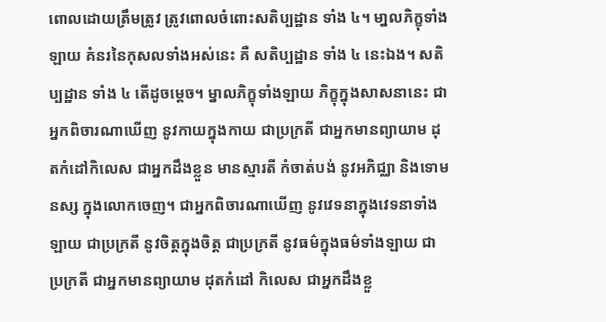ពោលដោយត្រឹមត្រូវ ត្រូវពោលចំពោះសតិប្បដ្ឋាន ទាំង ៤។ មា្នលភិក្ខុទាំងឡាយ គំនរនៃកុសលទាំងអស់នេះ គឺ សតិប្បដ្ឋាន ទាំង ៤ នេះឯង។ សតិប្បដ្ឋាន ទាំង ៤ តើដូចម្តេច។ ម្នាលភិក្ខុទាំងឡាយ ភិក្ខុក្នុងសាសនានេះ ជាអ្នកពិចារណាឃើញ នូវកាយក្នុងកាយ ជាប្រក្រតី ជាអ្នកមានព្យាយាម ដុតកំដៅកិលេស ជាអ្នកដឹងខ្លួន មានស្មារតី កំចាត់បង់ នូវអភិជ្ឈា និងទោមនស្ស ក្នុងលោកចេញ។ ជាអ្នកពិចារណាឃើញ នូវវេទនាក្នុងវេទនាទាំងឡាយ ជាប្រក្រតី នូវចិត្តក្នុងចិត្ត ជាប្រក្រតី នូវធម៌ក្នុងធម៌ទាំងឡាយ ជាប្រក្រតី ជាអ្នកមានព្យាយាម ដុតកំដៅ កិលេស ជាអ្នកដឹងខ្លួ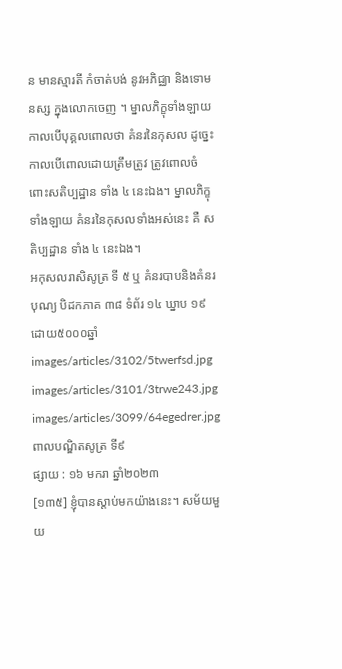ន មានស្មារតី កំចាត់បង់ នូវអភិជ្ឈា និងទោមនស្ស ក្នុងលោកចេញ ។ ម្នាលភិក្ខុទាំងឡាយ កាលបើបុគ្គលពោលថា គំនរនៃកុសល ដូច្នេះ កាលបើពោលដោយត្រឹមត្រូវ ត្រូវពោលចំពោះសតិប្បដ្ឋាន ទាំង ៤ នេះឯង។ ម្នាលភិក្ខុទាំងឡាយ គំនរនៃកុសលទាំងអស់នេះ គឺ សតិប្បដ្ឋាន ទាំង ៤ នេះឯង។
អកុសលរាសិសូត្រ ទី ៥ ឬ គំនរបាបនិងគំនរបុណ្យ បិដកភាគ ៣៨ ទំព័រ ១៤ ឃ្នាប ១៩
ដោយ៥០០០ឆ្នាំ
images/articles/3102/5twerfsd.jpg
images/articles/3101/3trwe243.jpg
images/articles/3099/64egedrer.jpg
ពាលបណ្ឌិតសូត្រ ទី៩
ផ្សាយ : ១៦ មករា ឆ្នាំ២០២៣
[១៣៥] ខ្ញុំបានស្តាប់មកយ៉ាងនេះ។ សម័យមួយ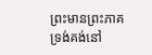ព្រះមានព្រះភាគ ទ្រង់គង់នៅ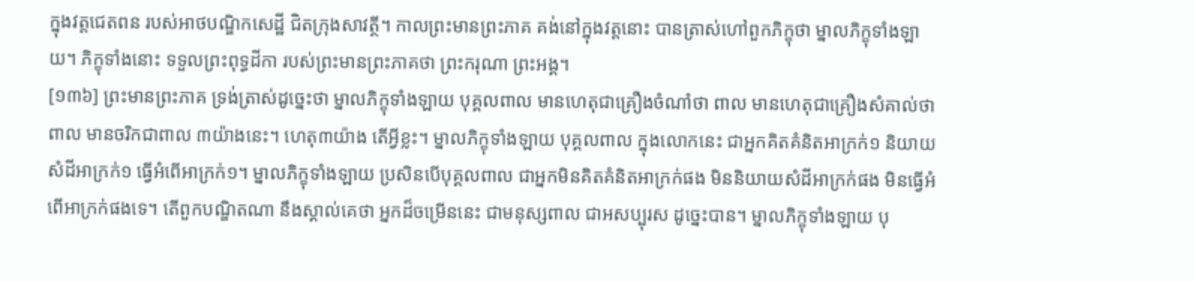ក្នុងវត្តជេតពន របស់អាថបណ្ឌិកសេដ្ឋី ជិតក្រុងសាវត្ថី។ កាលព្រះមានព្រះភាគ គង់នៅក្នុងវត្តនោះ បានត្រាស់ហៅពួកភិក្ខុថា ម្នាលភិក្ខុទាំងឡាយ។ ភិក្ខុទាំងនោះ ទទួលព្រះពុទ្ធដីកា របស់ព្រះមានព្រះភាគថា ព្រះករុណា ព្រះអង្គ។
[១៣៦] ព្រះមានព្រះភាគ ទ្រង់ត្រាស់ដូច្នេះថា ម្នាលភិក្ខុទាំងឡាយ បុគ្គលពាល មានហេតុជាគ្រឿងចំណាំថា ពាល មានហេតុជាគ្រឿងសំគាល់ថា ពាល មានចរិកជាពាល ៣យ៉ាងនេះ។ ហេតុ៣យ៉ាង តើអ្វីខ្លះ។ ម្នាលភិក្ខុទាំងឡាយ បុគ្គលពាល ក្នុងលោកនេះ ជាអ្នកគិតគំនិតអាក្រក់១ និយាយសំដីអាក្រក់១ ធ្វើអំពើអាក្រក់១។ ម្នាលភិក្ខុទាំងឡាយ ប្រសិនបើបុគ្គលពាល ជាអ្នកមិនគិតគំនិតអាក្រក់ផង មិននិយាយសំដីអាក្រក់ផង មិនធ្វើអំពើអាក្រក់ផងទេ។ តើពួកបណ្ឌិតណា នឹងស្គាល់គេថា អ្នកដ៏ចម្រើននេះ ជាមនុស្សពាល ជាអសប្បុរស ដូច្នេះបាន។ ម្នាលភិក្ខុទាំងឡាយ បុ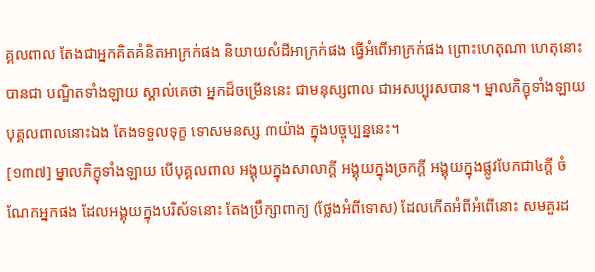គ្គលពាល តែងជាអ្នកគិតគំនិតអាក្រក់ផង និយាយសំដីអាក្រក់ផង ធ្វើអំពើអាក្រក់ផង ព្រោះហេតុណា ហេតុនោះ បានជា បណ្ឌិតទាំងឡាយ ស្គាល់គេថា អ្នកដ៏ចម្រើននេះ ជាមនុស្សពាល ជាអសប្បុរសបាន។ ម្នាលភិក្ខុទាំងឡាយ បុគ្គលពាលនោះឯង តែងទទួលទុក្ខ ទោសមនស្ស ៣យ៉ាង ក្នុងបច្ចុប្បន្ននេះ។
[១៣៧] ម្នាលភិក្ខុទាំងឡាយ បើបុគ្គលពាល អង្គុយក្នុងសាលាក្តី អង្គុយក្នុងច្រកក្តី អង្គុយក្នុងផ្លូវបែកជា៤ក្តី ចំណែកអ្នកផង ដែលអង្គុយក្នុងបរិស័ទនោះ តែងប្រឹក្សាពាក្យ (ថ្លែងអំពីទោស) ដែលកើតអំពីអំពើនោះ សមគួរដ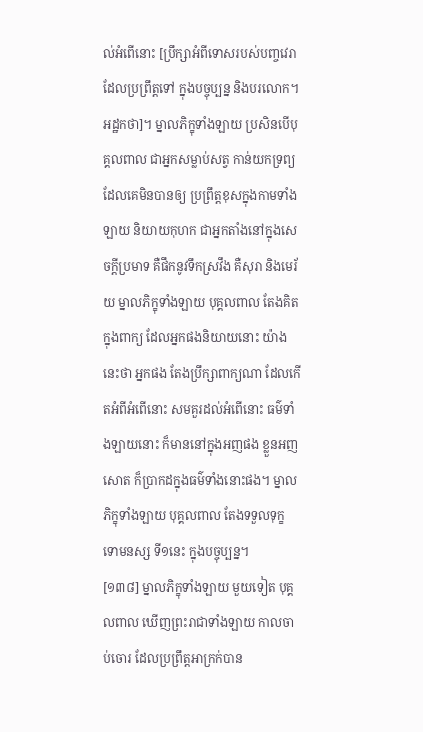ល់អំពើនោះ [ប្រឹក្សាអំពីទោសរបស់បញ្ចវេរា ដែលប្រព្រឹត្តទៅ ក្នុងបច្ចុប្បន្ន និងបរលោក។ អដ្ឋកថា]។ ម្នាលភិក្ខុទាំងឡាយ ប្រសិនបើបុគ្គលពាល ជាអ្នកសម្លាប់សត្វ កាន់យកទ្រព្យ ដែលគេមិនបានឲ្យ ប្រព្រឹត្តខុសក្នុងកាមទាំងឡាយ និយាយកុហក ជាអ្នកតាំងនៅក្នុងសេចក្តីប្រមាទ គឺផឹកនូវទឹកស្រវឹង គឺសុរា និងមេរ័យ ម្នាលភិក្ខុទាំងឡាយ បុគ្គលពាល តែងគិតក្នុងពាក្យ ដែលអ្នកផងនិយាយនោះ យ៉ាងនេះថា អ្នកផង តែងប្រឹក្សាពាក្យណា ដែលកើតអំពីអំពើនោះ សមគួរដល់អំពើនោះ ធម៌ទាំងឡាយនោះ ក៏មាននៅក្នុងអញផង ខ្លួនអញសោត ក៏ប្រាកដក្នុងធម៌ទាំងនោះផង។ ម្នាលភិក្ខុទាំងឡាយ បុគ្គលពាល តែងទទួលទុក្ខ ទោមនស្ស ទី១នេះ ក្នុងបច្ចុប្បន្ន។
[១៣៨] ម្នាលភិក្ខុទាំងឡាយ មួយទៀត បុគ្គលពាល ឃើញព្រះរាជាទាំងឡាយ កាលចាប់ចោរ ដែលប្រព្រឹត្តអាក្រក់បាន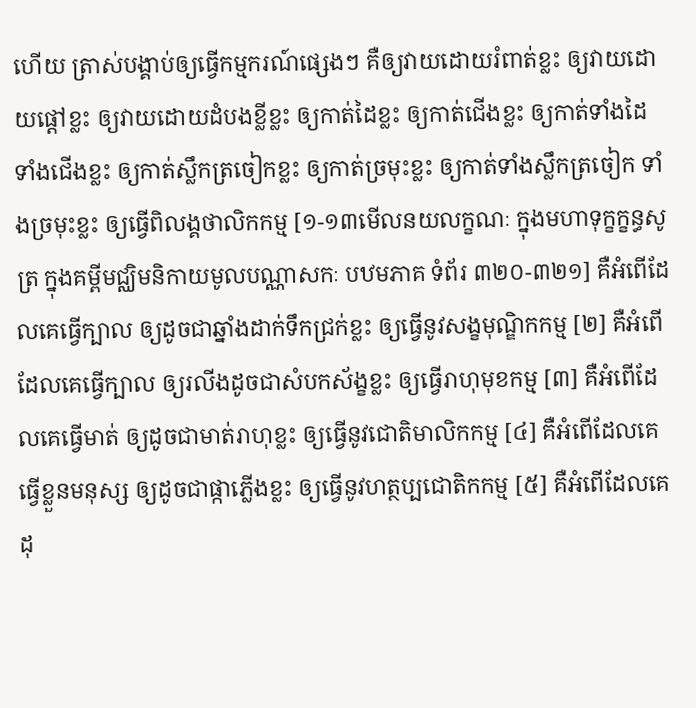ហើយ ត្រាស់បង្គាប់ឲ្យធ្វើកម្មករណ៍ផ្សេងៗ គឺឲ្យវាយដោយរំពាត់ខ្លះ ឲ្យវាយដោយផ្តៅខ្លះ ឲ្យវាយដោយដំបងខ្លីខ្លះ ឲ្យកាត់ដៃខ្លះ ឲ្យកាត់ជើងខ្លះ ឲ្យកាត់ទាំងដៃ ទាំងជើងខ្លះ ឲ្យកាត់ស្លឹកត្រចៀកខ្លះ ឲ្យកាត់ច្រមុះខ្លះ ឲ្យកាត់ទាំងស្លឹកត្រចៀក ទាំងច្រមុះខ្លះ ឲ្យធ្វើពិលង្គថាលិកកម្ម [១-១៣មើលនយលក្ខណៈ ក្នុងមហាទុក្ខក្ខន្ធសូត្រ ក្នុងគម្ពីមជ្ឈិមនិកាយមូលបណ្ណាសកៈ បឋមភាគ ទំព័រ ៣២០-៣២១] គឺអំពើដែលគេធ្វើក្បាល ឲ្យដូចជាឆ្នាំងដាក់ទឹកជ្រក់ខ្លះ ឲ្យធ្វើនូវសង្ខមុណ្ឌិកកម្ម [២] គឺអំពើដែលគេធ្វើក្បាល ឲ្យរលីងដូចជាសំបកស័ង្ខខ្លះ ឲ្យធ្វើរាហុមុខកម្ម [៣] គឺអំពើដែលគេធ្វើមាត់ ឲ្យដូចជាមាត់រាហុខ្លះ ឲ្យធ្វើនូវជោតិមាលិកកម្ម [៤] គឺអំពើដែលគេធ្វើខ្លួនមនុស្ស ឲ្យដូចជាផ្កាភ្លើងខ្លះ ឲ្យធ្វើនូវហត្ថប្បជោតិកកម្ម [៥] គឺអំពើដែលគេដុ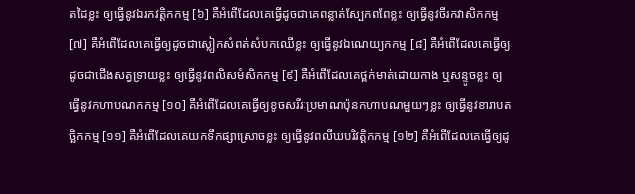តដៃខ្លះ ឲ្យធ្វើនូវឯរកវត្តិកកម្ម [៦] គឺអំពើដែលគេធ្វើដូចជាគេពន្លាត់ស្បែកពពែខ្លះ ឲ្យធ្វើនូវចីរកវាសិកកម្ម [៧] គឺអំពើដែលគេធ្វើឲ្យដូចជាស្លៀកសំពត់សំបកឈើខ្លះ ឲ្យធ្វើនូវឯណេយ្យកកម្ម [៨] គឺអំពើដែលគេធ្វើឲ្យដូចជាជើងសត្វទ្រាយខ្លះ ឲ្យធ្វើនូវពលិសមំសិកកម្ម [៩] គឺអំពើដែលគេថ្ពក់មាត់ដោយកាង ឬសន្ទូចខ្លះ ឲ្យធ្វើនូវកហាបណកកម្ម [១០] គឺអំពើដែលគេធ្វើឲ្យខូចសរីរៈប្រមាណប៉ុនកហាបណមួយៗខ្លះ ឲ្យធ្វើនូវខារាបតច្ឆិកកម្ម [១១] គឺអំពើដែលគេយកទឹកផ្សាស្រោចខ្លះ ឲ្យធ្វើនូវពលីឃបរិវត្តិកកម្ម [១២] គឺអំពើដែលគេធ្វើឲ្យដូ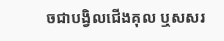ចជាបង្វិលជើងគុល ឬសសរ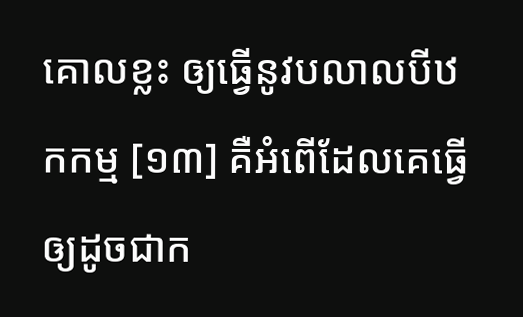គោលខ្លះ ឲ្យធ្វើនូវបលាលបីឋកកម្ម [១៣] គឺអំពើដែលគេធ្វើឲ្យដូចជាក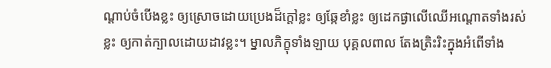ណ្តាប់ចំបើងខ្លះ ឲ្យស្រោចដោយប្រេងដ៏ក្តៅខ្លះ ឲ្យឆ្កែខាំខ្លះ ឲ្យដេកផ្ងាលើឈើអណ្តោតទាំងរស់ខ្លះ ឲ្យកាត់ក្បាលដោយដាវខ្លះ។ ម្នាលភិក្ខុទាំងឡាយ បុគ្គលពាល តែងត្រិះរិះក្នុងអំពើទាំង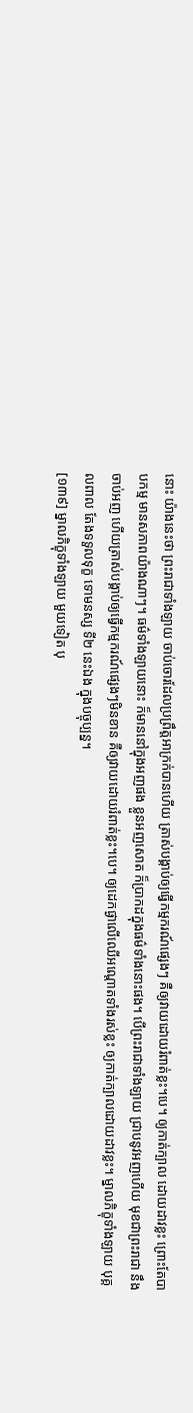នោះ យ៉ាងនេះថា ព្រះរាជាទាំងឡាយ ចាប់ចោរដែលប្រព្រឹត្តអាក្រក់បានហើយ ត្រាស់បង្គាប់ឲ្យធ្វើកម្មករណ៍ផ្សេងៗ គឺឲ្យវាយដោយរំពាត់ខ្លះ។បេ។ ឲ្យកាត់ក្បាល ដោយដាវខ្លះ ព្រោះតែបាបកម្ម មានសភាពយ៉ាងណាៗ។ ធម៌ទាំងឡាយនោះ ក៏មាននៅក្នុងអញផង ខ្លួនអញសោត ក៏ប្រាកដក្នុងធម៌ទាំងនោះផង។ បើព្រះរាជាទាំងឡាយ ជ្រាបនូវអញហើយ មុខជាព្រះរាជា នឹងចាប់អញ ហើយត្រាស់បង្គាប់ឲ្យធ្វើកម្មករណ៍ផ្សេងៗមិនខាន គឺឲ្យវាយដោយរំពាត់ខ្លះ។បេ។ ឲ្យដេកផ្ងាលើឈើអណ្តោតទាំងរស់ខ្លះ ឲ្យកាត់ក្បាលដោយដាវខ្លះ។ ម្នាលភិក្ខុទាំងឡាយ បុគ្គលពាល តែងទទួលទុក្ខ ទោមនស្ស ទី២ នេះឯង ក្នុងបច្ចុប្បន្ន។
[១៣៩] ម្នាលភិក្ខុទាំងឡាយ មួយទៀត បុ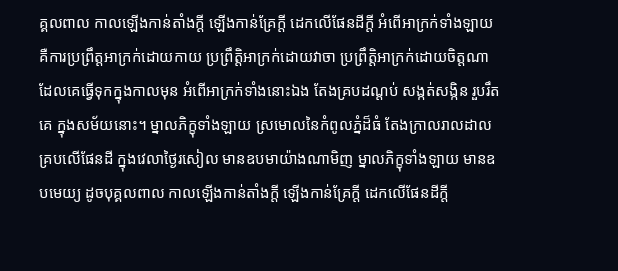គ្គលពាល កាលឡើងកាន់តាំងក្តី ឡើងកាន់គ្រែក្តី ដេកលើផែនដីក្តី អំពើអាក្រក់ទាំងឡាយ គឺការប្រព្រឹត្តអាក្រក់ដោយកាយ ប្រព្រឹត្តិអាក្រក់ដោយវាចា ប្រព្រឹត្តិអាក្រក់ដោយចិត្តណា ដែលគេធ្វើទុកក្នុងកាលមុន អំពើអាក្រក់ទាំងនោះឯង តែងគ្របដណ្តប់ សង្កត់សង្កិន រួបរឹតគេ ក្នុងសម័យនោះ។ ម្នាលភិក្ខុទាំងឡាយ ស្រមោលនៃកំពូលភ្នំដ៏ធំ តែងក្រាលរាលដាល គ្របលើផែនដី ក្នុងវេលាថ្ងៃរសៀល មានឧបមាយ៉ាងណាមិញ ម្នាលភិក្ខុទាំងឡាយ មានឧបមេយ្យ ដូចបុគ្គលពាល កាលឡើងកាន់តាំងក្តី ឡើងកាន់គ្រែក្តី ដេកលើផែនដីក្តី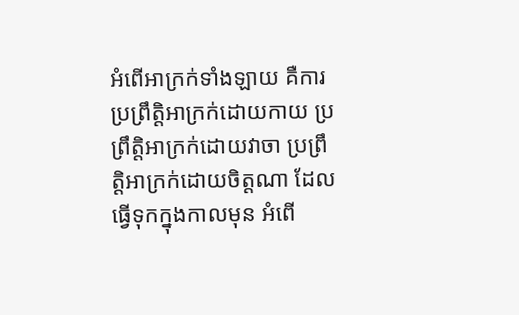អំពើអាក្រក់ទាំងឡាយ គឺការប្រព្រឹត្តិអាក្រក់ដោយកាយ ប្រព្រឹត្តិអាក្រក់ដោយវាចា ប្រព្រឹត្តិអាក្រក់ដោយចិត្តណា ដែលធ្វើទុកក្នុងកាលមុន អំពើ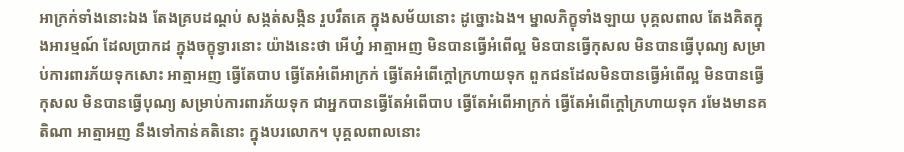អាក្រក់ទាំងនោះឯង តែងគ្របដណ្តប់ សង្កត់សង្កិន រួបរឹតគេ ក្នុងសម័យនោះ ដូច្នោះឯង។ ម្នាលភិក្ខុទាំងឡាយ បុគ្គលពាល តែងគិតក្នុងអារម្មណ៍ ដែលប្រាកដ ក្នុងចក្ខុទ្វារនោះ យ៉ាងនេះថា អើហ្ន៎ អាត្មាអញ មិនបានធ្វើអំពើល្អ មិនបានធ្វើកុសល មិនបានធ្វើបុណ្យ សម្រាប់ការពារភ័យទុកសោះ អាត្មាអញ ធ្វើតែបាប ធ្វើតែអំពើអាក្រក់ ធ្វើតែអំពើក្តៅក្រហាយទុក ពួកជនដែលមិនបានធ្វើអំពើល្អ មិនបានធ្វើកុសល មិនបានធ្វើបុណ្យ សម្រាប់ការពារភ័យទុក ជាអ្នកបានធ្វើតែអំពើបាប ធ្វើតែអំពើអាក្រក់ ធ្វើតែអំពើក្តៅក្រហាយទុក រមែងមានគតិណា អាត្មាអញ នឹងទៅកាន់គតិនោះ ក្នុងបរលោក។ បុគ្គលពាលនោះ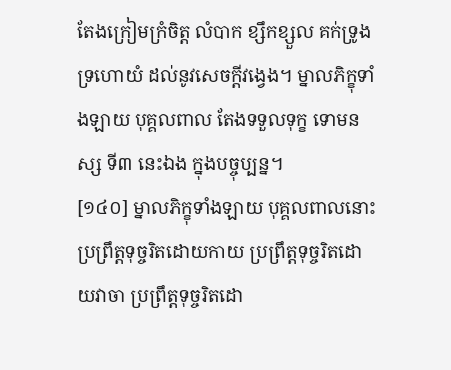តែងក្រៀមក្រំចិត្ត លំបាក ខ្សឹកខ្សួល គក់ទ្រូង ទ្រហោយំ ដល់នូវសេចក្តីវង្វេង។ ម្នាលភិក្ខុទាំងឡាយ បុគ្គលពាល តែងទទួលទុក្ខ ទោមនស្ស ទី៣ នេះឯង ក្នុងបច្ចុប្បន្ន។
[១៤០] ម្នាលភិក្ខុទាំងឡាយ បុគ្គលពាលនោះ ប្រព្រឹត្តទុច្ចរិតដោយកាយ ប្រព្រឹត្តទុច្ចរិតដោយវាចា ប្រព្រឹត្តទុច្ចរិតដោ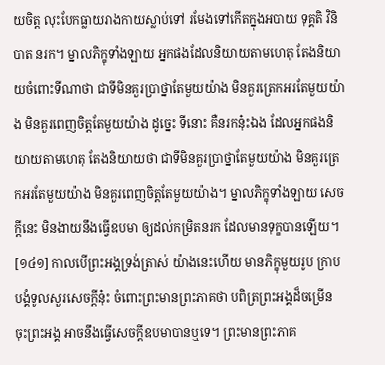យចិត្ត លុះបែកធ្លាយរាងកាយស្លាប់ទៅ រមែងទៅកើតក្នុងអបាយ ទុគ្គតិ វិនិបាត នរក។ ម្នាលភិក្ខុទាំងឡាយ អ្នកផងដែលនិយាយតាមហេតុ តែងនិយាយចំពោះទីណាថា ជាទីមិនគួរប្រាថ្នាតែមួយយ៉ាង មិនគួរត្រេកអរតែមួយយ៉ាង មិនគួរពេញចិត្តតែមួយយ៉ាង ដូច្នេះ ទីនោះ គឺនរកនុ៎ះឯង ដែលអ្នកផងនិយាយតាមហេតុ តែងនិយាយថា ជាទីមិនគួរប្រាថ្នាតែមួយយ៉ាង មិនគួរត្រេកអរតែមួយយ៉ាង មិនគួរពេញចិត្តតែមួយយ៉ាង។ ម្នាលភិក្ខុទាំងឡាយ សេចក្តីនេះ មិនងាយនឹងធ្វើឧបមា ឲ្យដល់កម្រិតនរក ដែលមានទុក្ខបានឡើយ។
[១៤១] កាលបើព្រះអង្គទ្រង់ត្រាស់ យ៉ាងនេះហើយ មានភិក្ខុមួយរូប ក្រាបបង្គំទូលសួរសេចក្តីនុ៎ះ ចំពោះព្រះមានព្រះភាគថា បពិត្រព្រះអង្គដ៏ចម្រើន ចុះព្រះអង្គ អាចនឹងធ្វើសេចក្តីឧបមាបានឬទេ។ ព្រះមានព្រះភាគ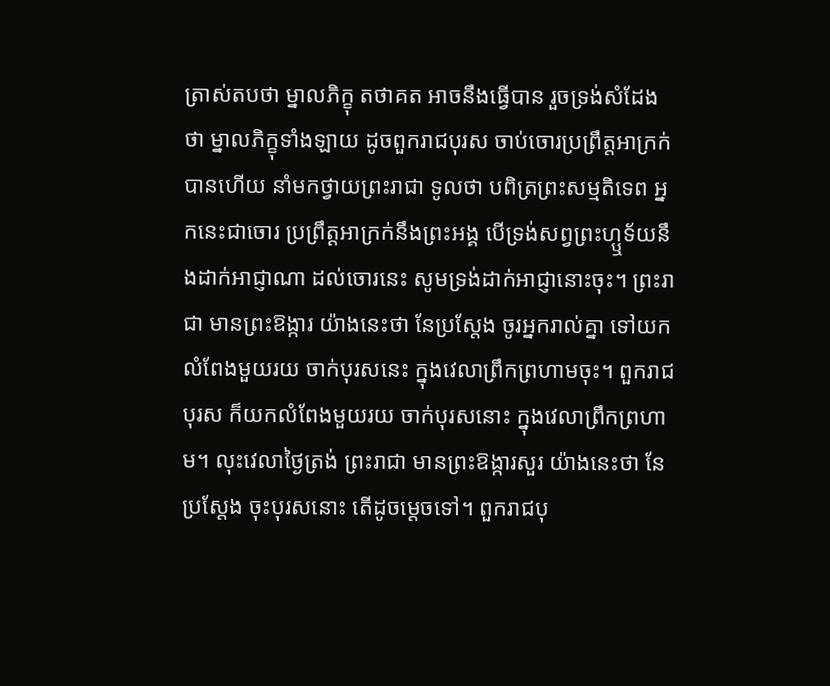ត្រាស់តបថា ម្នាលភិក្ខុ តថាគត អាចនឹងធ្វើបាន រួចទ្រង់សំដែងថា ម្នាលភិក្ខុទាំងឡាយ ដូចពួករាជបុរស ចាប់ចោរប្រព្រឹត្តអាក្រក់បានហើយ នាំមកថ្វាយព្រះរាជា ទូលថា បពិត្រព្រះសម្មតិទេព អ្នកនេះជាចោរ ប្រព្រឹត្តអាក្រក់នឹងព្រះអង្គ បើទ្រង់សព្វព្រះហ្ឬទ័យនឹងដាក់អាជ្ញាណា ដល់ចោរនេះ សូមទ្រង់ដាក់អាជ្ញានោះចុះ។ ព្រះរាជា មានព្រះឱង្ការ យ៉ាងនេះថា នែប្រស្តែង ចូរអ្នករាល់គ្នា ទៅយកលំពែងមួយរយ ចាក់បុរសនេះ ក្នុងវេលាព្រឹកព្រហាមចុះ។ ពួករាជបុរស ក៏យកលំពែងមួយរយ ចាក់បុរសនោះ ក្នុងវេលាព្រឹកព្រហាម។ លុះវេលាថ្ងៃត្រង់ ព្រះរាជា មានព្រះឱង្ការសួរ យ៉ាងនេះថា នែប្រស្តែង ចុះបុរសនោះ តើដូចម្តេចទៅ។ ពួករាជបុ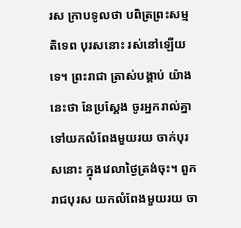រស ក្រាបទូលថា បពិត្រព្រះសម្មតិទេព បុរសនោះ រស់នៅឡើយទេ។ ព្រះរាជា ត្រាស់បង្គាប់ យ៉ាងនេះថា នែប្រស្តែង ចូរអ្នករាល់គ្នា ទៅយកលំពែងមួយរយ ចាក់បុរសនោះ ក្នុងវេលាថ្ងៃត្រង់ចុះ។ ពួករាជបុរស យកលំពែងមួយរយ ចា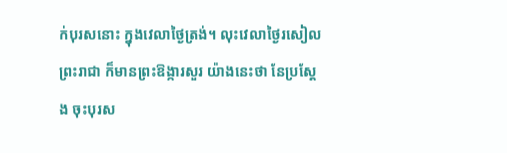ក់បុរសនោះ ក្នុងវេលាថ្ងៃត្រង់។ លុះវេលាថ្ងៃរសៀល ព្រះរាជា ក៏មានព្រះឱង្ការសួរ យ៉ាងនេះថា នែប្រស្តែង ចុះបុរស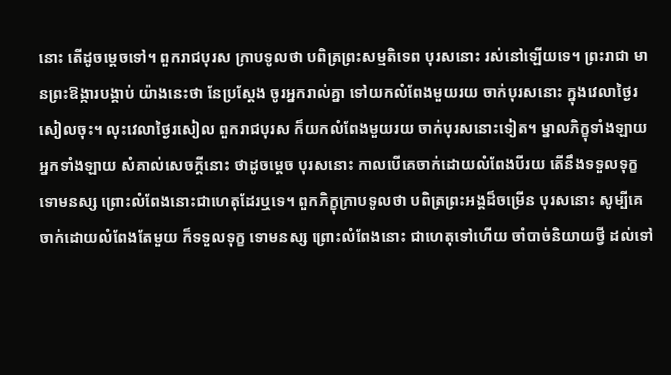នោះ តើដូចម្តេចទៅ។ ពួករាជបុរស ក្រាបទូលថា បពិត្រព្រះសម្មតិទេព បុរសនោះ រស់នៅឡើយទេ។ ព្រះរាជា មានព្រះឱង្ការបង្គាប់ យ៉ាងនេះថា នែប្រស្តែង ចូរអ្នករាល់គ្នា ទៅយកលំពែងមួយរយ ចាក់បុរសនោះ ក្នុងវេលាថ្ងៃរសៀលចុះ។ លុះវេលាថ្ងៃរសៀល ពួករាជបុរស ក៏យកលំពែងមួយរយ ចាក់បុរសនោះទៀត។ ម្នាលភិក្ខុទាំងឡាយ អ្នកទាំងឡាយ សំគាល់សេចក្តីនោះ ថាដូចម្តេច បុរសនោះ កាលបើគេចាក់ដោយលំពែងបីរយ តើនឹងទទួលទុក្ខ ទោមនស្ស ព្រោះលំពែងនោះជាហេតុដែរឬទេ។ ពួកភិក្ខុក្រាបទូលថា បពិត្រព្រះអង្គដ៏ចម្រើន បុរសនោះ សូម្បីគេចាក់ដោយលំពែងតែមួយ ក៏ទទួលទុក្ខ ទោមនស្ស ព្រោះលំពែងនោះ ជាហេតុទៅហើយ ចាំបាច់និយាយថ្វី ដល់ទៅ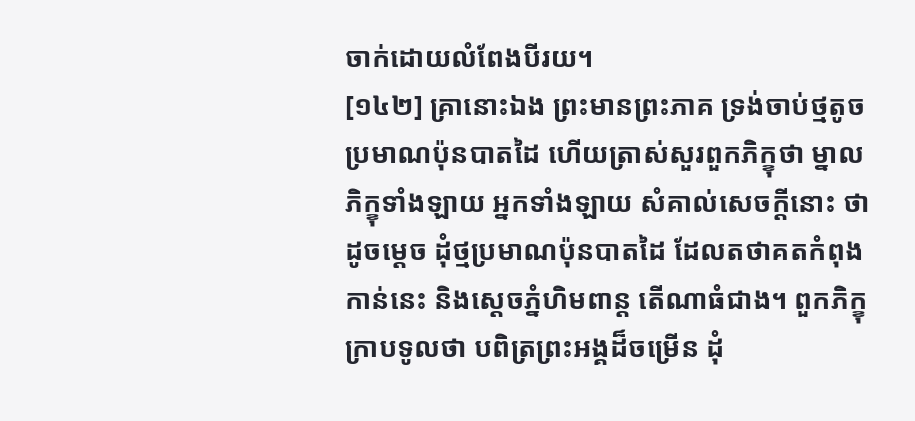ចាក់ដោយលំពែងបីរយ។
[១៤២] គ្រានោះឯង ព្រះមានព្រះភាគ ទ្រង់ចាប់ថ្មតូច ប្រមាណប៉ុនបាតដៃ ហើយត្រាស់សួរពួកភិក្ខុថា ម្នាលភិក្ខុទាំងឡាយ អ្នកទាំងឡាយ សំគាល់សេចក្តីនោះ ថាដូចម្តេច ដុំថ្មប្រមាណប៉ុនបាតដៃ ដែលតថាគតកំពុងកាន់នេះ និងស្តេចភ្នំហិមពាន្ត តើណាធំជាង។ ពួកភិក្ខុក្រាបទូលថា បពិត្រព្រះអង្គដ៏ចម្រើន ដុំ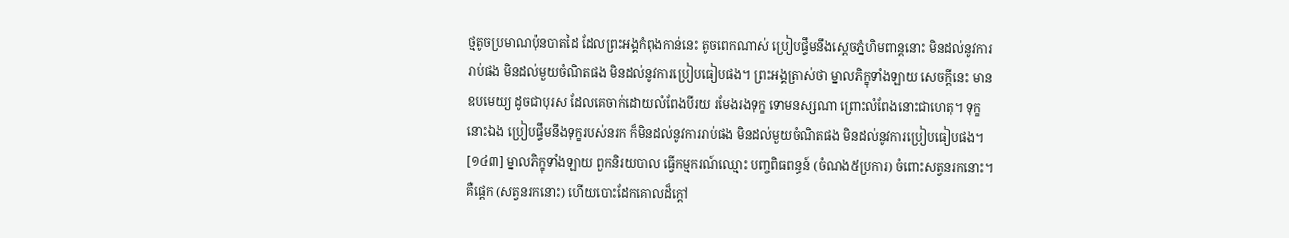ថ្មតូចប្រមាណប៉ុនបាតដៃ ដែលព្រះអង្គកំពុងកាន់នេះ តូចពេកណាស់ ប្រៀបផ្ទឹមនឹងស្តេចភ្នំហិមពាន្តនោះ មិនដល់នូវការរាប់ផង មិនដល់មួយចំណិតផង មិនដល់នូវការប្រៀបធៀបផង។ ព្រះអង្គត្រាស់ថា ម្នាលភិក្ខុទាំងឡាយ សេចក្តីនេះ មានឧបមេយ្យ ដូចជាបុរស ដែលគេចាក់ដោយលំពែងបីរយ រមែងរងទុក្ខ ទោមនស្សណា ព្រោះលំពែងនោះជាហេតុ។ ទុក្ខនោះឯង ប្រៀបផ្ទឹមនឹងទុក្ខរបស់នរក ក៏មិនដល់នូវការរាប់ផង មិនដល់មួយចំណិតផង មិនដល់នូវការប្រៀបធៀបផង។
[១៤៣] ម្នាលភិក្ខុទាំងឡាយ ពួកនិរយបាល ធ្វើកម្មករណ៍ឈ្មោះ បញ្ចពិធពន្ធន៍ (ចំណង៥ប្រការ) ចំពោះសត្វនរកនោះ។ គឺផ្តេក (សត្វនរកនោះ) ហើយបោះដែកគោលដ៏ក្តៅ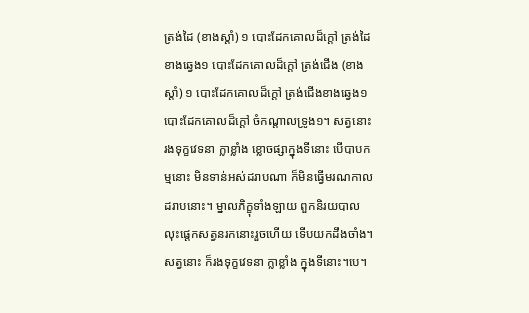ត្រង់ដៃ (ខាងស្តាំ) ១ បោះដែកគោលដ៏ក្តៅ ត្រង់ដៃខាងឆ្វេង១ បោះដែកគោលដ៏ក្តៅ ត្រង់ជើង (ខាងស្តាំ) ១ បោះដែកគោលដ៏ក្តៅ ត្រង់ជើងខាងឆ្វេង១ បោះដែកគោលដ៏ក្តៅ ចំកណ្តាលទ្រូង១។ សត្វនោះ រងទុក្ខវេទនា ក្លាខ្លាំង ខ្លោចផ្សាក្នុងទីនោះ បើបាបកម្មនោះ មិនទាន់អស់ដរាបណា ក៏មិនធ្វើមរណកាលដរាបនោះ។ ម្នាលភិក្ខុទាំងឡាយ ពួកនិរយបាល លុះផ្តេកសត្វនរកនោះរួចហើយ ទើបយកដឹងចាំង។ សត្វនោះ ក៏រងទុក្ខវេទនា ក្លាខ្លាំង ក្នុងទីនោះ។បេ។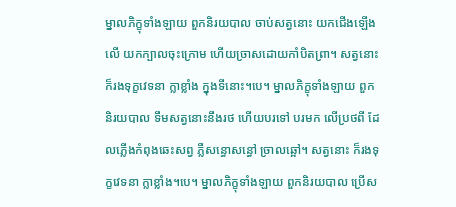ម្នាលភិក្ខុទាំងឡាយ ពួកនិរយបាល ចាប់សត្វនោះ យកជើងឡើងលើ យកក្បាលចុះក្រោម ហើយច្រាសដោយកាំបិតព្រា។ សត្វនោះ ក៏រងទុក្ខវេទនា ក្លាខ្លាំង ក្នុងទីនោះ។បេ។ ម្នាលភិក្ខុទាំងឡាយ ពួកនិរយបាល ទឹមសត្វនោះនឹងរថ ហើយបរទៅ បរមក លើប្រថពី ដែលភ្លើងកំពុងឆេះសព្វ ភ្លឺសន្ធោសន្ធៅ ច្រាលឆ្អៅ។ សត្វនោះ ក៏រងទុក្ខវេទនា ក្លាខ្លាំង។បេ។ ម្នាលភិក្ខុទាំងឡាយ ពួកនិរយបាល ប្រើស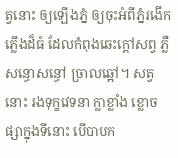ត្វនោះ ឲ្យឡើងភ្នំ ឲ្យចុះអំពីភ្នំរងើកភ្លើងដ៏ធំ ដែលកំពុងឆេះក្តៅសព្វ ភ្លឺសន្ធោសន្ធៅ ច្រាលឆ្អៅ។ សត្វនោះ រងទុក្ខវេទនា ក្លាខ្លាំង ខ្លោចផ្សាក្នុងទីនោះ បើបាបក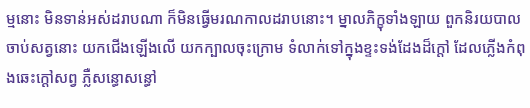ម្មនោះ មិនទាន់អស់ដរាបណា ក៏មិនធ្វើមរណកាលដរាបនោះ។ ម្នាលភិក្ខុទាំងឡាយ ពួកនិរយបាល ចាប់សត្វនោះ យកជើងឡើងលើ យកក្បាលចុះក្រោម ទំលាក់ទៅក្នុងខ្ទះទង់ដែងដ៏ក្តៅ ដែលភ្លើងកំពុងឆេះក្តៅសព្វ ភ្លឺសន្ធោសន្ធៅ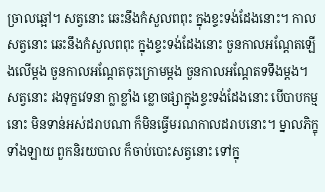ច្រាលឆ្អៅ។ សត្វនោះ ឆេះនឹងកំសួលពពុះ ក្នុងខ្ទះទង់ដែងនោះ។ កាលសត្វនោះ ឆេះនឹងកំសួលពពុះ ក្នុងខ្ទះទង់ដែងនោះ ចួនកាលអណ្តែតឡើងលើម្តង ចួនកាលអណ្តែតចុះក្រោមម្តង ចួនកាលអណ្តែតទទឹងម្តង។ សត្វនោះ រងទុក្ខវេទនា ក្លាខ្លាំង ខ្លោចផ្សាក្នុងខ្ទះទង់ដែងនោះ បើបាបកម្មនោះ មិនទាន់អស់ដរាបណា ក៏មិនធ្វើមរណកាលដរាបនោះ។ ម្នាលភិក្ខុទាំងឡាយ ពួកនិរយបាល ក៏ចាប់បោះសត្វនោះ ទៅក្នុ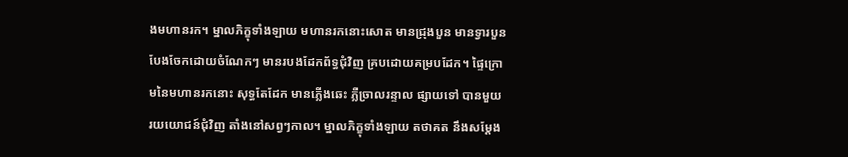ងមហានរក។ ម្នាលភិក្ខុទាំងឡាយ មហានរកនោះសោត មានជ្រុងបួន មានទ្វារបួន បែងចែកដោយចំណែកៗ មានរបងដែកព័ទ្ធជុំវិញ គ្របដោយគម្របដែក។ ផ្ទៃក្រោមនៃមហានរកនោះ សុទ្ធតែដែក មានភ្លើងឆេះ ភ្លឺច្រាលរន្ទាល ផ្សាយទៅ បានមួយរយយោជន៍ជុំវិញ តាំងនៅសព្វៗកាល។ ម្នាលភិក្ខុទាំងឡាយ តថាគត នឹងសម្តែង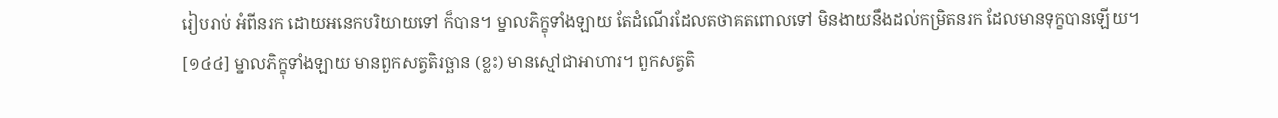រៀបរាប់ អំពីនរក ដោយអនេកបរិយាយទៅ ក៏បាន។ ម្នាលភិក្ខុទាំងឡាយ តែដំណើរដែលតថាគតពោលទៅ មិនងាយនឹងដល់កម្រិតនរក ដែលមានទុក្ខបានឡើយ។
[១៤៤] ម្នាលភិក្ខុទាំងឡាយ មានពួកសត្វតិរច្ឆាន (ខ្លះ) មានស្មៅជាអាហារ។ ពួកសត្វតិ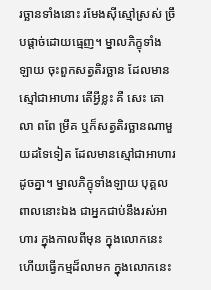រច្ឆានទាំងនោះ រមែងស៊ីស្មៅស្រស់ ច្រឹបផ្តាច់ដោយធ្មេញ។ ម្នាលភិក្ខុទាំងឡាយ ចុះពួកសត្វតិរច្ឆាន ដែលមានស្មៅជាអាហារ តើអ្វីខ្លះ គឺ សេះ គោ លា ពពែ ម្រឹគ ឬក៏សត្វតិរច្ឆានណាមួយដទៃទៀត ដែលមានស្មៅជាអាហារដូចគ្នា។ ម្នាលភិក្ខុទាំងឡាយ បុគ្គលពាលនោះឯង ជាអ្នកជាប់នឹងរស់អាហារ ក្នុងកាលពីមុន ក្នុងលោកនេះ ហើយធ្វើកម្មដ៏លាមក ក្នុងលោកនេះ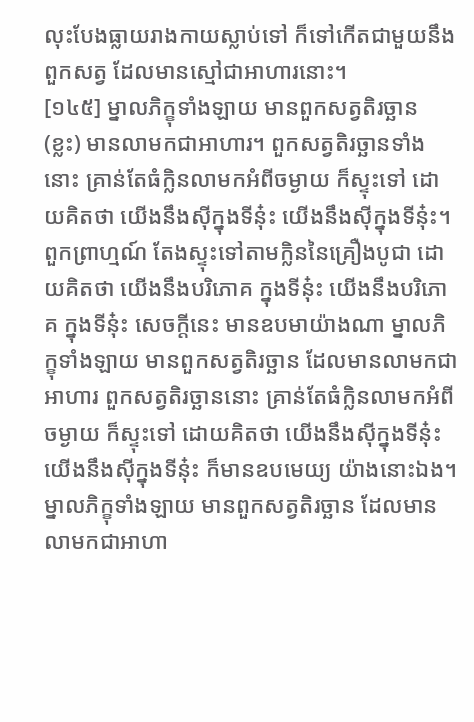លុះបែងធ្លាយរាងកាយស្លាប់ទៅ ក៏ទៅកើតជាមួយនឹងពួកសត្វ ដែលមានស្មៅជាអាហារនោះ។
[១៤៥] ម្នាលភិក្ខុទាំងឡាយ មានពួកសត្វតិរច្ឆាន (ខ្លះ) មានលាមកជាអាហារ។ ពួកសត្វតិរច្ឆានទាំងនោះ គ្រាន់តែធំក្លិនលាមកអំពីចម្ងាយ ក៏ស្ទុះទៅ ដោយគិតថា យើងនឹងស៊ីក្នុងទីនុ៎ះ យើងនឹងស៊ីក្នុងទីនុ៎ះ។ ពួកព្រាហ្មណ៍ តែងស្ទុះទៅតាមក្លិននៃគ្រឿងបូជា ដោយគិតថា យើងនឹងបរិភោគ ក្នុងទីនុ៎ះ យើងនឹងបរិភោគ ក្នុងទីនុ៎ះ សេចក្តីនេះ មានឧបមាយ៉ាងណា ម្នាលភិក្ខុទាំងឡាយ មានពួកសត្វតិរច្ឆាន ដែលមានលាមកជាអាហារ ពួកសត្វតិរច្ឆាននោះ គ្រាន់តែធំក្លិនលាមកអំពីចម្ងាយ ក៏ស្ទុះទៅ ដោយគិតថា យើងនឹងស៊ីក្នុងទីនុ៎ះ យើងនឹងស៊ីក្នុងទីនុ៎ះ ក៏មានឧបមេយ្យ យ៉ាងនោះឯង។ ម្នាលភិក្ខុទាំងឡាយ មានពួកសត្វតិរច្ឆាន ដែលមានលាមកជាអាហា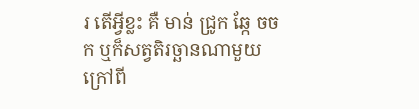រ តើអ្វីខ្លះ គឺ មាន់ ជ្រូក ឆ្កែ ចចក ឬក៏សត្វតិរច្ឆានណាមួយ ក្រៅពី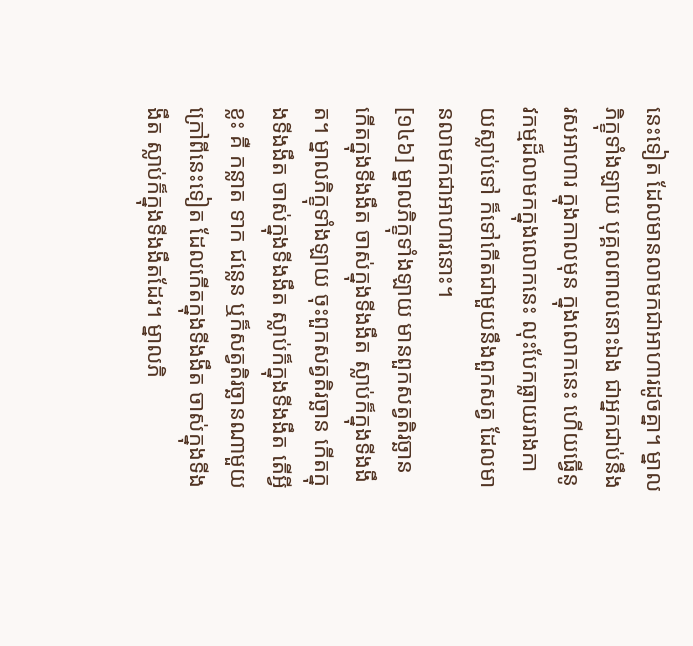នេះទៀត ដែលមានលាមកជាអាហារដូចគ្នា។ ម្នាលភិក្ខុទាំងឡាយ បុគ្គលពាលនោះឯង ជាអ្នកជាប់នឹងរសអាហារ ក្នុងកាលមុន ក្នុងលោកនេះ ហើយធ្វើនូវកម្មដ៏លាមកក្នុងលោកនេះ លុះបែកធ្លាយរាងកាយស្លាប់ទៅ ក៏ទៅកើតជាមួយនឹងពួកសត្វ ដែលមានលាមកជាអាហារនោះ។
[១៤៦] ម្នាលភិក្ខុទាំងឡាយ មានពួកសត្វតិរច្ឆាន កើតក្នុងទីងងឹត ចាស់ក្នុងទីងងឹត ស្លាប់ក៏ក្នុងទីងងឹត។ ម្នាលភិក្ខុទាំងឡាយ ចុះពួកសត្វតិរច្ឆាន កើតក្នុងទីងងឹត ចាស់ក្នុងទីងងឹត ស្លាប់ក៏ក្នុងទីងងឹត តើអ្វីខ្លះ គឺ កន្លាត ទាក ជន្លេន ឬក៏សត្វតិរច្ឆានណាមួយ ក្រៅពីនេះទៀត ដែលកើតក្នុងទីងងឹត ចាស់ក្នុងទីងងឹត ស្លាប់ក៏ក្នុងទីងងឹតដែរ។ ម្នាលភិ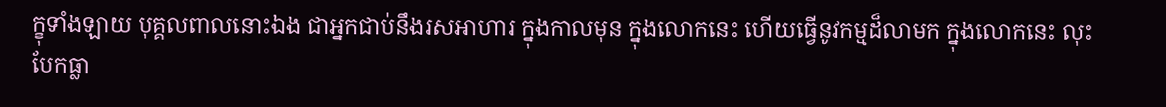ក្ខុទាំងឡាយ បុគ្គលពាលនោះឯង ជាអ្នកជាប់នឹងរសអាហារ ក្នុងកាលមុន ក្នុងលោកនេះ ហើយធ្វើនូវកម្មដ៏លាមក ក្នុងលោកនេះ លុះបែកធ្លា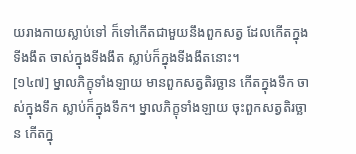យរាងកាយស្លាប់ទៅ ក៏ទៅកើតជាមួយនឹងពួកសត្វ ដែលកើតក្នុងទីងងឹត ចាស់ក្នុងទីងងឹត ស្លាប់ក៏ក្នុងទីងងឹតនោះ។
[១៤៧] ម្នាលភិក្ខុទាំងឡាយ មានពួកសត្វតិរច្ឆាន កើតក្នុងទឹក ចាស់ក្នុងទឹក ស្លាប់ក៏ក្នុងទឹក។ ម្នាលភិក្ខុទាំងឡាយ ចុះពួកសត្វតិរច្ឆាន កើតក្នុ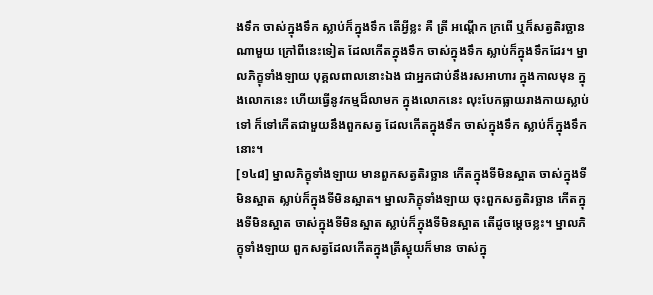ងទឹក ចាស់ក្នុងទឹក ស្លាប់ក៏ក្នុងទឹក តើអ្វីខ្លះ គឺ ត្រី អណ្តើក ក្រពើ ឬក៏សត្វតិរច្ឆានណាមួយ ក្រៅពីនេះទៀត ដែលកើតក្នុងទឹក ចាស់ក្នុងទឹក ស្លាប់ក៏ក្នុងទឹកដែរ។ ម្នាលភិក្ខុទាំងឡាយ បុគ្គលពាលនោះឯង ជាអ្នកជាប់នឹងរសអាហារ ក្នុងកាលមុន ក្នុងលោកនេះ ហើយធ្វើនូវកម្មដ៏លាមក ក្នុងលោកនេះ លុះបែកធ្លាយរាងកាយស្លាប់ទៅ ក៏ទៅកើតជាមួយនឹងពួកសត្វ ដែលកើតក្នុងទឹក ចាស់ក្នុងទឹក ស្លាប់ក៏ក្នុងទឹកនោះ។
[១៤៨] ម្នាលភិក្ខុទាំងឡាយ មានពួកសត្វតិរច្ឆាន កើតក្នុងទីមិនស្អាត ចាស់ក្នុងទីមិនស្អាត ស្លាប់ក៏ក្នុងទីមិនស្អាត។ ម្នាលភិក្ខុទាំងឡាយ ចុះពួកសត្វតិរច្ឆាន កើតក្នុងទីមិនស្អាត ចាស់ក្នុងទីមិនស្អាត ស្លាប់ក៏ក្នុងទីមិនស្អាត តើដូចម្តេចខ្លះ។ ម្នាលភិក្ខុទាំងឡាយ ពួកសត្វដែលកើតក្នុងត្រីស្អុយក៏មាន ចាស់ក្នុ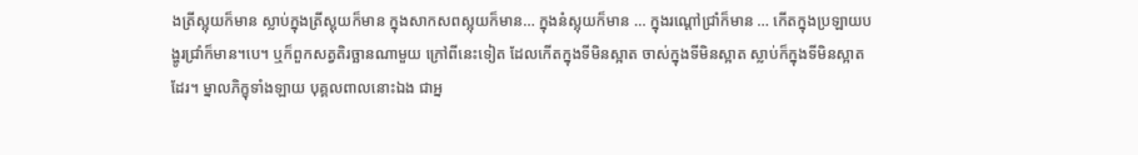ងត្រីស្អុយក៏មាន ស្លាប់ក្នុងត្រីស្អុយក៏មាន ក្នុងសាកសពស្អុយក៏មាន… ក្នុងនំស្អុយក៏មាន … ក្នុងរណ្តៅជ្រាំក៏មាន … កើតក្នុងប្រឡាយបង្ហូរជ្រាំក៏មាន។បេ។ ឬក៏ពួកសត្វតិរច្ឆានណាមួយ ក្រៅពីនេះទៀត ដែលកើតក្នុងទីមិនស្អាត ចាស់ក្នុងទីមិនស្អាត ស្លាប់ក៏ក្នុងទីមិនស្អាតដែរ។ ម្នាលភិក្ខុទាំងឡាយ បុគ្គលពាលនោះឯង ជាអ្ន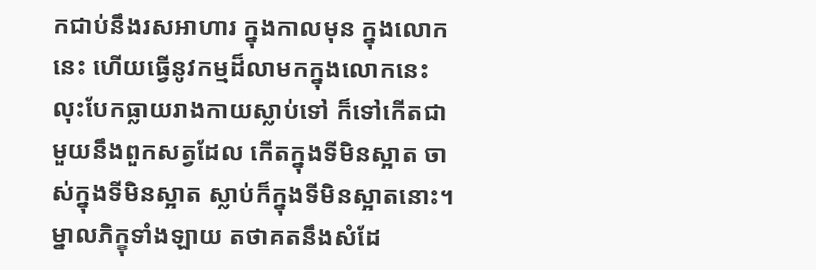កជាប់នឹងរសអាហារ ក្នុងកាលមុន ក្នុងលោកនេះ ហើយធ្វើនូវកម្មដ៏លាមកក្នុងលោកនេះ លុះបែកធ្លាយរាងកាយស្លាប់ទៅ ក៏ទៅកើតជាមួយនឹងពួកសត្វដែល កើតក្នុងទីមិនស្អាត ចាស់ក្នុងទីមិនស្អាត ស្លាប់ក៏ក្នុងទីមិនស្អាតនោះ។ ម្នាលភិក្ខុទាំងឡាយ តថាគតនឹងសំដែ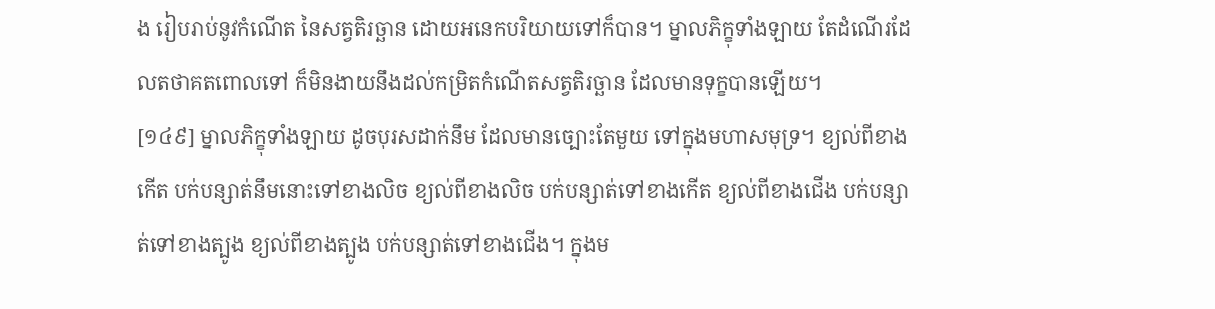ង រៀបរាប់នូវកំណើត នៃសត្វតិរច្ឆាន ដោយអនេកបរិយាយទៅក៏បាន។ ម្នាលភិក្ខុទាំងឡាយ តែដំណើរដែលតថាគតពោលទៅ ក៏មិនងាយនឹងដល់កម្រិតកំណើតសត្វតិរច្ឆាន ដែលមានទុក្ខបានឡើយ។
[១៤៩] ម្នាលភិក្ខុទាំងឡាយ ដូចបុរសដាក់នឹម ដែលមានច្បោះតែមួយ ទៅក្នុងមហាសមុទ្រ។ ខ្យល់ពីខាងកើត បក់បន្សាត់នឹមនោះទៅខាងលិច ខ្យល់ពីខាងលិច បក់បន្សាត់ទៅខាងកើត ខ្យល់ពីខាងជើង បក់បន្សាត់ទៅខាងត្បូង ខ្យល់ពីខាងត្បូង បក់បន្សាត់ទៅខាងជើង។ ក្នុងម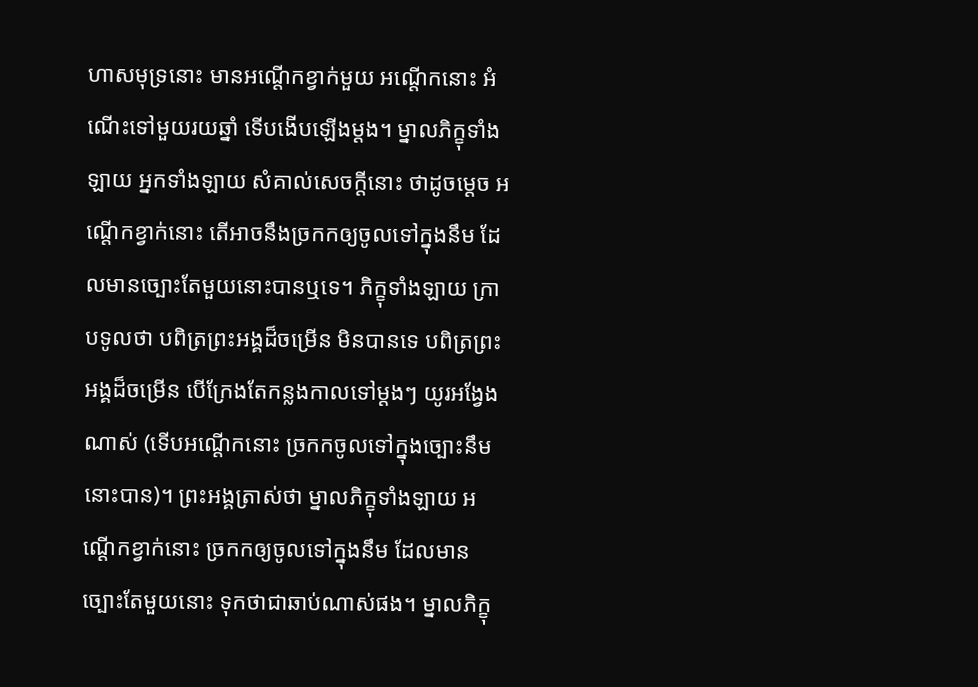ហាសមុទ្រនោះ មានអណ្តើកខ្វាក់មួយ អណ្តើកនោះ អំណើះទៅមួយរយឆ្នាំ ទើបងើបឡើងម្តង។ ម្នាលភិក្ខុទាំងឡាយ អ្នកទាំងឡាយ សំគាល់សេចក្តីនោះ ថាដូចម្តេច អណ្តើកខ្វាក់នោះ តើអាចនឹងច្រកកឲ្យចូលទៅក្នុងនឹម ដែលមានច្បោះតែមួយនោះបានឬទេ។ ភិក្ខុទាំងឡាយ ក្រាបទូលថា បពិត្រព្រះអង្គដ៏ចម្រើន មិនបានទេ បពិត្រព្រះអង្គដ៏ចម្រើន បើក្រែងតែកន្លងកាលទៅម្តងៗ យូរអង្វែងណាស់ (ទើបអណ្តើកនោះ ច្រកកចូលទៅក្នុងច្បោះនឹមនោះបាន)។ ព្រះអង្គត្រាស់ថា ម្នាលភិក្ខុទាំងឡាយ អណ្តើកខ្វាក់នោះ ច្រកកឲ្យចូលទៅក្នុងនឹម ដែលមានច្បោះតែមួយនោះ ទុកថាជាឆាប់ណាស់ផង។ ម្នាលភិក្ខុ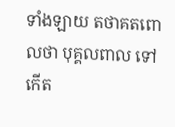ទាំងឡាយ តថាគតពោលថា បុគ្គលពាល ទៅកើត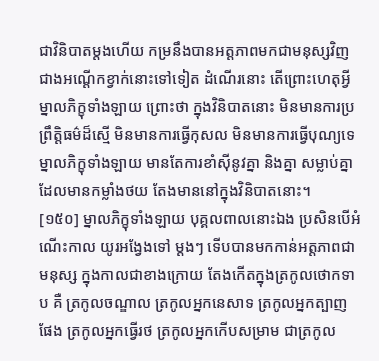ជាវិនិបាតម្តងហើយ កម្រនឹងបានអត្តភាពមកជាមនុស្សវិញ ជាងអណ្តើកខ្វាក់នោះទៅទៀត ដំណើរនោះ តើព្រោះហេតុអ្វី ម្នាលភិក្ខុទាំងឡាយ ព្រោះថា ក្នុងវិនិបាតនោះ មិនមានការប្រព្រឹត្តិធម៌ដ៏ស្មើ មិនមានការធ្វើកុសល មិនមានការធ្វើបុណ្យទេ ម្នាលភិក្ខុទាំងឡាយ មានតែការខាំស៊ីនូវគ្នា និងគ្នា សម្លាប់គ្នាដែលមានកម្លាំងថយ តែងមាននៅក្នុងវិនិបាតនោះ។
[១៥០] ម្នាលភិក្ខុទាំងឡាយ បុគ្គលពាលនោះឯង ប្រសិនបើអំណើះកាល យូរអង្វែងទៅ ម្តងៗ ទើបបានមកកាន់អត្តភាពជាមនុស្ស ក្នុងកាលជាខាងក្រោយ តែងកើតក្នុងត្រកូលថោកទាប គឺ ត្រកូលចណ្ឌាល ត្រកូលអ្នកនេសាទ ត្រកូលអ្នកត្បាញផែង ត្រកូលអ្នកធ្វើរថ ត្រកូលអ្នកកើបសម្រាម ជាត្រកូល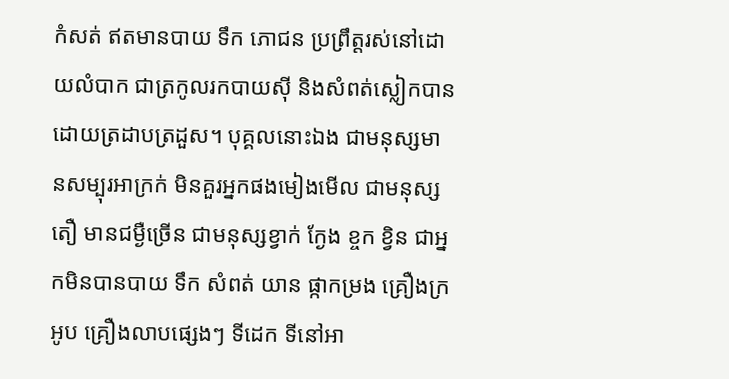កំសត់ ឥតមានបាយ ទឹក ភោជន ប្រព្រឹត្តរស់នៅដោយលំបាក ជាត្រកូលរកបាយស៊ី និងសំពត់ស្លៀកបានដោយត្រដាបត្រដួស។ បុគ្គលនោះឯង ជាមនុស្សមានសម្បុរអាក្រក់ មិនគួរអ្នកផងមៀងមើល ជាមនុស្សតឿ មានជម្ងឺច្រើន ជាមនុស្សខ្វាក់ ក្ងែង ខ្ចក ខ្វិន ជាអ្នកមិនបានបាយ ទឹក សំពត់ យាន ផ្កាកម្រង គ្រឿងក្រអូប គ្រឿងលាបផ្សេងៗ ទីដេក ទីនៅអា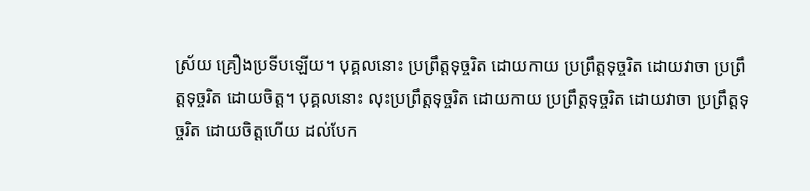ស្រ័យ គ្រឿងប្រទីបឡើយ។ បុគ្គលនោះ ប្រព្រឹត្តទុច្ចរិត ដោយកាយ ប្រព្រឹត្តទុច្ចរិត ដោយវាចា ប្រព្រឹត្តទុច្ចរិត ដោយចិត្ត។ បុគ្គលនោះ លុះប្រព្រឹត្តទុច្ចរិត ដោយកាយ ប្រព្រឹត្តទុច្ចរិត ដោយវាចា ប្រព្រឹត្តទុច្ចរិត ដោយចិត្តហើយ ដល់បែក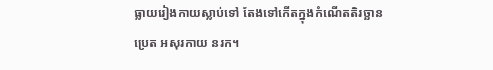ធ្លាយរៀងកាយស្លាប់ទៅ តែងទៅកើតក្នុងកំណើតតិរច្ឆាន ប្រេត អសុរកាយ នរក។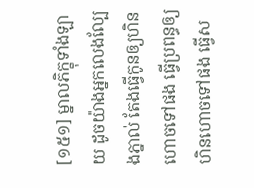[១៥១] ម្នាលភិក្ខុទាំងឡាយ ដូចយ៉ាងអ្នកលេងល្បែងភ្នាល់ តែងធ្វើកូនឲ្យហិនហោចទៅផង ធ្វើប្រពន្ធឲ្យហិនហោចទៅផង ធ្វើស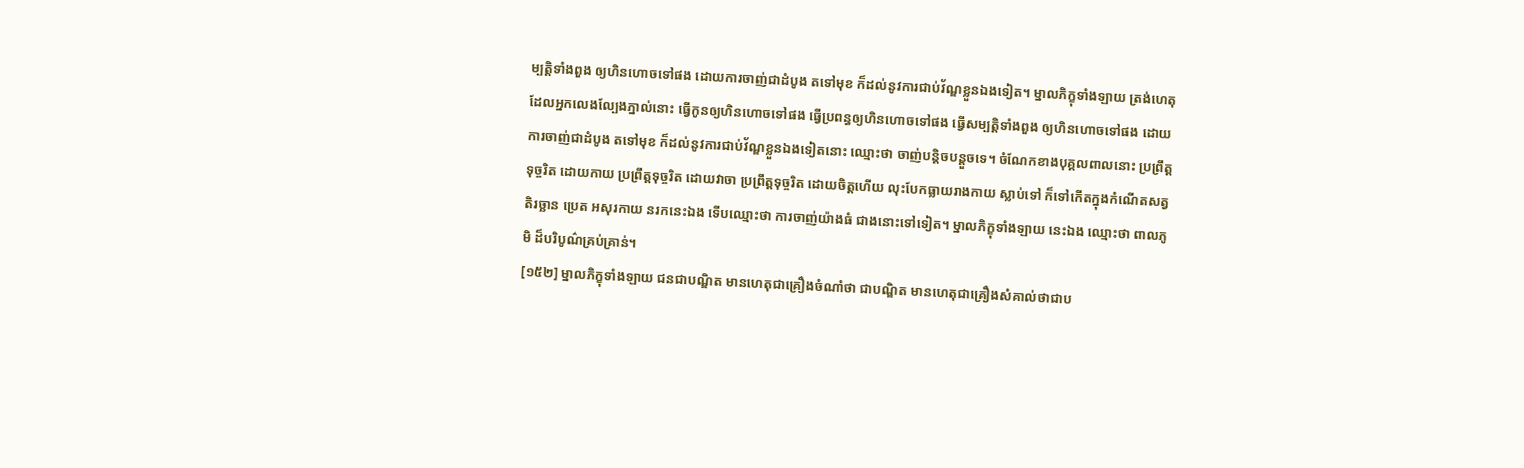ម្បត្តិទាំងពួង ឲ្យហិនហោចទៅផង ដោយការចាញ់ជាដំបូង តទៅមុខ ក៏ដល់នូវការជាប់វ័ណ្ឌខ្លួនឯងទៀត។ ម្នាលភិក្ខុទាំងឡាយ ត្រង់ហេតុដែលអ្នកលេងល្បែងភ្នាល់នោះ ធ្វើកូនឲ្យហិនហោចទៅផង ធ្វើប្រពន្ធឲ្យហិនហោចទៅផង ធ្វើសម្បត្តិទាំងពួង ឲ្យហិនហោចទៅផង ដោយការចាញ់ជាដំបូង តទៅមុខ ក៏ដល់នូវការជាប់វ័ណ្ឌខ្លួនឯងទៀតនោះ ឈ្មោះថា ចាញ់បន្តិចបន្តួចទេ។ ចំណែកខាងបុគ្គលពាលនោះ ប្រព្រឹត្តទុច្ចរិត ដោយកាយ ប្រព្រឹត្តទុច្ចរិត ដោយវាចា ប្រព្រឹត្តទុច្ចរិត ដោយចិត្តហើយ លុះបែកធ្លាយរាងកាយ ស្លាប់ទៅ ក៏ទៅកើតក្នុងកំណើតសត្វតិរច្ឆាន ប្រេត អសុរកាយ នរកនេះឯង ទើបឈ្មោះថា ការចាញ់យ៉ាងធំ ជាងនោះទៅទៀត។ ម្នាលភិក្ខុទាំងឡាយ នេះឯង ឈ្មោះថា ពាលភូមិ ដ៏បរិបូណ៌គ្រប់គ្រាន់។
[១៥២] ម្នាលភិក្ខុទាំងឡាយ ជនជាបណ្ឌិត មានហេតុជាគ្រឿងចំណាំថា ជាបណ្ឌិត មានហេតុជាគ្រឿងសំគាល់ថាជាប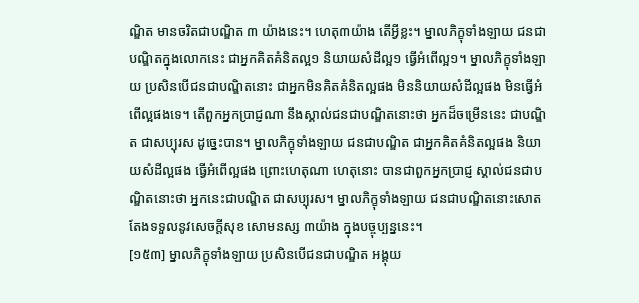ណ្ឌិត មានចរិតជាបណ្ឌិត ៣ យ៉ាងនេះ។ ហេតុ៣យ៉ាង តើអ្វីខ្លះ។ ម្នាលភិក្ខុទាំងឡាយ ជនជាបណ្ឌិតក្នុងលោកនេះ ជាអ្នកគិតគំនិតល្អ១ និយាយសំដីល្អ១ ធ្វើអំពើល្អ១។ ម្នាលភិក្ខុទាំងឡាយ ប្រសិនបើជនជាបណ្ឌិតនោះ ជាអ្នកមិនគិតគំនិតល្អផង មិននិយាយសំដីល្អផង មិនធ្វើអំពើល្អផងទេ។ តើពួកអ្នកប្រាជ្ញណា នឹងស្គាល់ជនជាបណ្ឌិតនោះថា អ្នកដ៏ចម្រើននេះ ជាបណ្ឌិត ជាសប្បុរស ដូច្នេះបាន។ ម្នាលភិក្ខុទាំងឡាយ ជនជាបណ្ឌិត ជាអ្នកគិតគំនិតល្អផង និយាយសំដីល្អផង ធ្វើអំពើល្អផង ព្រោះហេតុណា ហេតុនោះ បានជាពួកអ្នកប្រាជ្ញ ស្គាល់ជនជាបណ្ឌិតនោះថា អ្នកនេះជាបណ្ឌិត ជាសប្បុរស។ ម្នាលភិក្ខុទាំងឡាយ ជនជាបណ្ឌិតនោះសោត តែងទទួលនូវសេចក្តីសុខ សោមនស្ស ៣យ៉ាង ក្នុងបច្ចុប្បន្ននេះ។
[១៥៣] ម្នាលភិក្ខុទាំងឡាយ ប្រសិនបើជនជាបណ្ឌិត អង្គុយ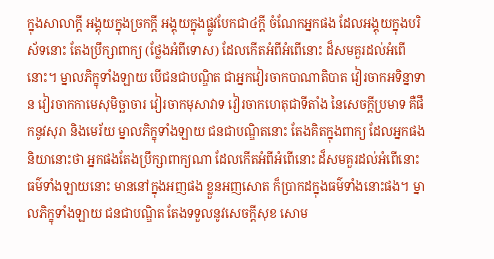ក្នុងសាលាក្តី អង្គុយក្នុងច្រកក្តី អង្គុយក្នុងផ្លូវបែកជា៤ក្តី ចំណែកអ្នកផង ដែលអង្គុយក្នុងបរិស័ទនោះ តែងប្រឹក្សាពាក្យ (ថ្លែងអំពីទោស) ដែលកើតអំពីអំពើនោះ ដ៏សមគួរដល់អំពើនោះ។ ម្នាលភិក្ខុទាំងឡាយ បើជនជាបណ្ឌិត ជាអ្នកវៀរចាកបាណាតិបាត វៀរចាកអទិន្នាទាន វៀរចាកកាមេសុមិច្ឆាចារ វៀរចាកមុសាវាទ វៀរចាកហេតុជាទីតាំង នៃសេចក្តីប្រមាទ គឺផឹកនូវសុរា និងមេរ័យ ម្នាលភិក្ខុទាំងឡាយ ជនជាបណ្ឌិតនោះ តែងគិតក្នុងពាក្យ ដែលអ្នកផងនិយានោះថា អ្នកផងតែងប្រឹក្សាពាក្យណា ដែលកើតអំពីអំពើនោះ ដ៏សមគួរដល់អំពើនោះ ធម៌ទាំងឡាយនោះ មាននៅក្នុងអញផង ខ្លួនអញសោត ក៏ប្រាកដក្នុងធម៌ទាំងនោះផង។ ម្នាលភិក្ខុទាំងឡាយ ជនជាបណ្ឌិត តែងទទួលនូវសេចក្តីសុខ សោម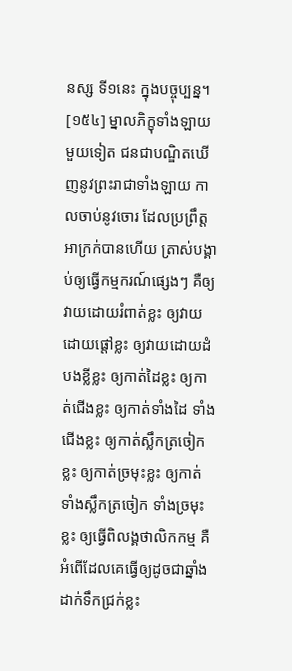នស្ស ទី១នេះ ក្នុងបច្ចុប្បន្ន។
[១៥៤] ម្នាលភិក្ខុទាំងឡាយ មួយទៀត ជនជាបណ្ឌិតឃើញនូវព្រះរាជាទាំងឡាយ កាលចាប់នូវចោរ ដែលប្រព្រឹត្តអាក្រក់បានហើយ ត្រាស់បង្គាប់ឲ្យធ្វើកម្មករណ៍ផ្សេងៗ គឺឲ្យវាយដោយរំពាត់ខ្លះ ឲ្យវាយដោយផ្តៅខ្លះ ឲ្យវាយដោយដំបងខ្លីខ្លះ ឲ្យកាត់ដៃខ្លះ ឲ្យកាត់ជើងខ្លះ ឲ្យកាត់ទាំងដៃ ទាំងជើងខ្លះ ឲ្យកាត់ស្លឹកត្រចៀកខ្លះ ឲ្យកាត់ច្រមុះខ្លះ ឲ្យកាត់ទាំងស្លឹកត្រចៀក ទាំងច្រមុះខ្លះ ឲ្យធ្វើពិលង្គថាលិកកម្ម គឺអំពើដែលគេធ្វើឲ្យដូចជាឆ្នាំងដាក់ទឹកជ្រក់ខ្លះ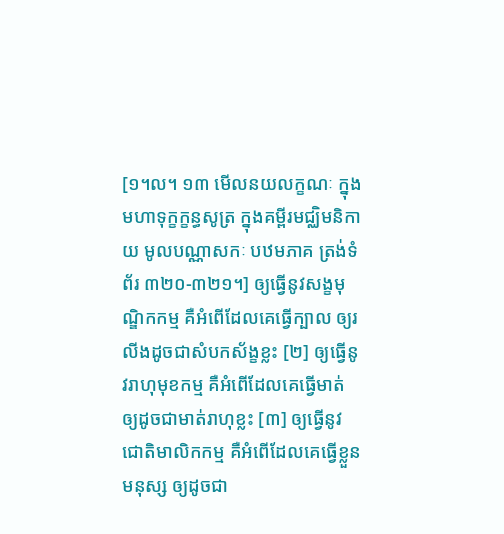[១។ល។ ១៣ មើលនយលក្ខណៈ ក្នុងមហាទុក្ខក្ខន្ធសូត្រ ក្នុងគម្ពីរមជ្ឈិមនិកាយ មូលបណ្ណាសកៈ បឋមភាគ ត្រង់ទំព័រ ៣២០-៣២១។] ឲ្យធ្វើនូវសង្ខមុណ្ឌិកកម្ម គឺអំពើដែលគេធ្វើក្បាល ឲ្យរលីងដូចជាសំបកស័ង្ខខ្លះ [២] ឲ្យធ្វើនូវរាហុមុខកម្ម គឺអំពើដែលគេធ្វើមាត់ ឲ្យដូចជាមាត់រាហុខ្លះ [៣] ឲ្យធ្វើនូវជោតិមាលិកកម្ម គឺអំពើដែលគេធ្វើខ្លួនមនុស្ស ឲ្យដូចជា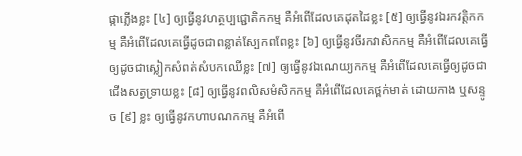ផ្កាភ្លើងខ្លះ [៤] ឲ្យធ្វើនូវហត្ថប្បជ្ជោតិកកម្ម គឺអំពើដែលគេដុតដៃខ្លះ [៥] ឲ្យធ្វើនូវឯរកវត្តិកកម្ម គឺអំពើដែលគេធ្វើដូចជាពន្លាត់ស្បែកពពែខ្លះ [៦] ឲ្យធ្វើនូវចីរកវាសិកកម្ម គឺអំពើដែលគេធ្វើ ឲ្យដូចជាស្លៀកសំពត់សំបកឈើខ្លះ [៧] ឲ្យធ្វើនូវឯណេយ្យកកម្ម គឺអំពើដែលគេធ្វើឲ្យដូចជាជើងសត្វទ្រាយខ្លះ [៨] ឲ្យធ្វើនូវពលិសមំសិកកម្ម គឺអំពើដែលគេថ្ពក់មាត់ ដោយកាង ឬសន្ទូច [៩] ខ្លះ ឲ្យធ្វើនូវកហាបណកកម្ម គឺអំពើ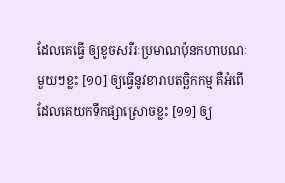ដែលគេធ្វើ ឲ្យខូចសរីរៈប្រមាណប៉ុនកហាបណៈ មួយៗខ្លះ [១០] ឲ្យធ្វើនូវខារាបតច្ឆិកកម្ម គឺអំពើដែលគេយកទឹកផ្សាស្រោចខ្លះ [១១] ឲ្យ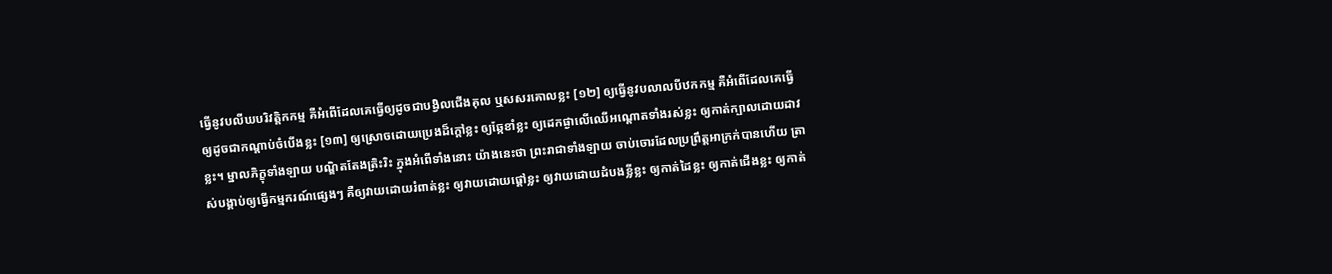ធ្វើនូវបលីឃបរិវត្តិកកម្ម គឺអំពើដែលគេធ្វើឲ្យដូចជាបង្វិលជើងគុល ឬសសរគោលខ្លះ [១២] ឲ្យធ្វើនូវបលាលបីឋកកម្ម គឺអំពើដែលគេធ្វើឲ្យដូចជាកណ្តាប់ចំបើងខ្លះ [១៣] ឲ្យស្រោចដោយប្រេងដ៏ក្តៅខ្លះ ឲ្យឆ្កែខាំខ្លះ ឲ្យដេកផ្ងាលើឈើអណ្តោតទាំងរស់ខ្លះ ឲ្យកាត់ក្បាលដោយដាវខ្លះ។ ម្នាលភិក្ខុទាំងឡាយ បណ្ឌិតតែងត្រិះរិះ ក្នុងអំពើទាំងនោះ យ៉ាងនេះថា ព្រះរាជាទាំងឡាយ ចាប់ចោរដែលប្រព្រឹត្តអាក្រក់បានហើយ ត្រាស់បង្គាប់ឲ្យធ្វើកម្មករណ៍ផ្សេងៗ គឺឲ្យវាយដោយរំពាត់ខ្លះ ឲ្យវាយដោយផ្តៅខ្លះ ឲ្យវាយដោយដំបងខ្លីខ្លះ ឲ្យកាត់ដៃខ្លះ ឲ្យកាត់ជើងខ្លះ ឲ្យកាត់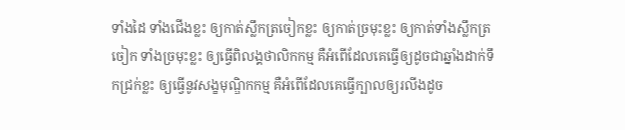ទាំងដៃ ទាំងជើងខ្លះ ឲ្យកាត់ស្លឹកត្រចៀកខ្លះ ឲ្យកាត់ច្រមុះខ្លះ ឲ្យកាត់ទាំងស្លឹកត្រចៀក ទាំងច្រមុះខ្លះ ឲ្យធ្វើពិលង្គថាលិកកម្ម គឺអំពើដែលគេធ្វើឲ្យដូចជាឆ្នាំងដាក់ទឹកជ្រក់ខ្លះ ឲ្យធ្វើនូវសង្ខមុណ្ឌិកកម្ម គឺអំពើដែលគេធ្វើក្បាលឲ្យរលីងដូច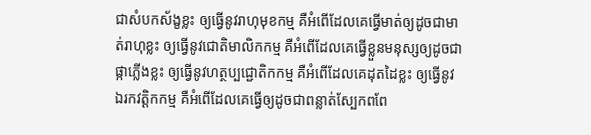ជាសំបកស័ង្ខខ្លះ ឲ្យធ្វើនូវរាហុមុខកម្ម គឺអំពើដែលគេធ្វើមាត់ឲ្យដូចជាមាត់រាហុខ្លះ ឲ្យធ្វើនូវជោតិមាលិកកម្ម គឺអំពើដែលគេធ្វើខ្លួនមនុស្សឲ្យដូចជាផ្កាភ្លើងខ្លះ ឲ្យធ្វើនូវហត្ថប្បជ្ជោតិកកម្ម គឺអំពើដែលគេដុតដៃខ្លះ ឲ្យធ្វើនូវឯរកវត្តិកកម្ម គឺអំពើដែលគេធ្វើឲ្យដូចជាពន្លាត់ស្បែកពពែ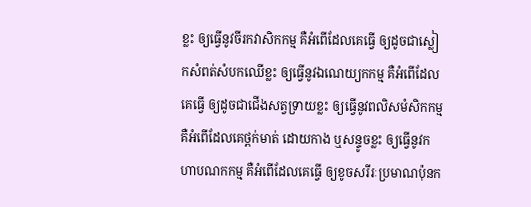ខ្លះ ឲ្យធ្វើនូវចីរកវាសិកកម្ម គឺអំពើដែលគេធ្វើ ឲ្យដូចជាស្លៀកសំពត់សំបកឈើខ្លះ ឲ្យធ្វើនូវឯណេយ្យកកម្ម គឺអំពើដែលគេធ្វើ ឲ្យដូចជាជើងសត្វទ្រាយខ្លះ ឲ្យធ្វើនូវពលិសមំសិកកម្ម គឺអំពើដែលគេថ្ពក់មាត់ ដោយកាង ឬសន្ទូចខ្លះ ឲ្យធ្វើនូវកហាបណកកម្ម គឺអំពើដែលគេធ្វើ ឲ្យខូចសរីរៈប្រមាណប៉ុនក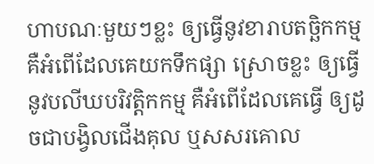ហាបណៈមួយៗខ្លះ ឲ្យធ្វើនូវខារាបតច្ឆិកកម្ម គឺអំពើដែលគេយកទឹកផ្សា ស្រោចខ្លះ ឲ្យធ្វើនូវបលីឃបរិវត្តិកកម្ម គឺអំពើដែលគេធ្វើ ឲ្យដូចជាបង្វិលជើងគុល ឬសសរគោល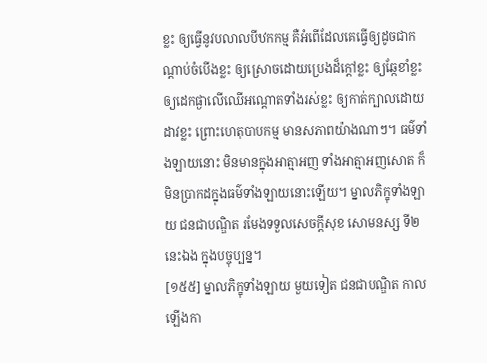ខ្លះ ឲ្យធ្វើនូវបលាលបីឋកកម្ម គឺអំពើដែលគេធ្វើឲ្យដូចជាកណ្តាប់ចំបើងខ្លះ ឲ្យស្រោចដោយប្រេងដ៏ក្តៅខ្លះ ឲ្យឆ្កែខាំខ្លះ ឲ្យដេកផ្ងាលើឈើអណ្តោតទាំងរស់ខ្លះ ឲ្យកាត់ក្បាលដោយដាវខ្លះ ព្រោះហេតុបាបកម្ម មានសភាពយ៉ាងណាៗ។ ធម៌ទាំងឡាយនោះ មិនមានក្នុងអាត្មាអញ ទាំងអាត្មាអញសោត ក៏មិនប្រាកដក្នុងធម៌ទាំងឡាយនោះឡើយ។ ម្នាលភិក្ខុទាំងឡាយ ជនជាបណ្ឌិត រមែងទទួលសេចក្តីសុខ សោមនស្ស ទី២ នេះឯង ក្នុងបច្ចុប្បន្ន។
[១៥៥] ម្នាលភិក្ខុទាំងឡាយ មួយទៀត ជនជាបណ្ឌិត កាលឡើងកា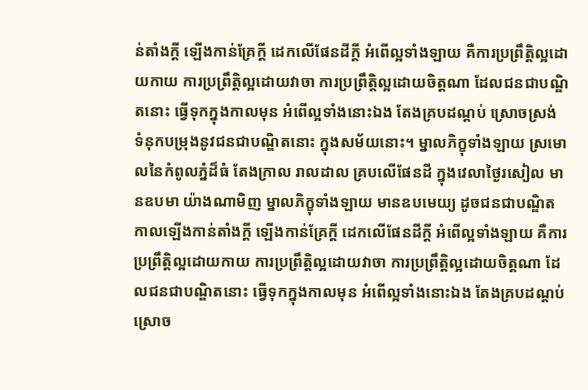ន់តាំងក្តី ឡើងកាន់គ្រែក្តី ដេកលើផែនដីក្តី អំពើល្អទាំងឡាយ គឺការប្រព្រឹត្តិល្អដោយកាយ ការប្រព្រឹត្តិល្អដោយវាចា ការប្រព្រឹត្តិល្អដោយចិត្តណា ដែលជនជាបណ្ឌិតនោះ ធ្វើទុកក្នុងកាលមុន អំពើល្អទាំងនោះឯង តែងគ្របដណ្តប់ ស្រោចស្រង់ ទំនុកបម្រុងនូវជនជាបណ្ឌិតនោះ ក្នុងសម័យនោះ។ ម្នាលភិក្ខុទាំងឡាយ ស្រមោលនៃកំពូលភ្នំដ៏ធំ តែងក្រាល រាលដាល គ្របលើផែនដី ក្នុងវេលាថ្ងៃរសៀល មានឧបមា យ៉ាងណាមិញ ម្នាលភិក្ខុទាំងឡាយ មានឧបមេយ្យ ដូចជនជាបណ្ឌិត កាលឡើងកាន់តាំងក្តី ឡើងកាន់គ្រែក្តី ដេកលើផែនដីក្តី អំពើល្អទាំងឡាយ គឺការប្រព្រឹត្តិល្អដោយកាយ ការប្រព្រឹត្តិល្អដោយវាចា ការប្រព្រឹត្តិល្អដោយចិត្តណា ដែលជនជាបណ្ឌិតនោះ ធ្វើទុកក្នុងកាលមុន អំពើល្អទាំងនោះឯង តែងគ្របដណ្តប់ ស្រោច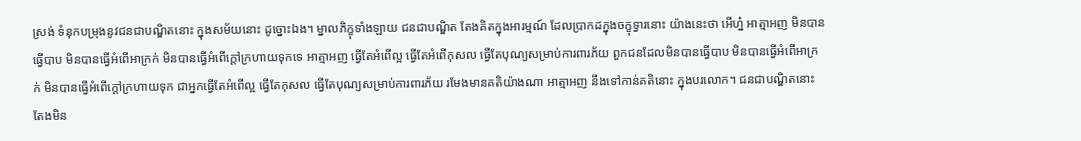ស្រង់ ទំនុកបម្រុងនូវជនជាបណ្ឌិតនោះ ក្នុងសម័យនោះ ដូច្នោះឯង។ ម្នាលភិក្ខុទាំងឡាយ ជនជាបណ្ឌិត តែងគិតក្នុងអារម្មណ៍ ដែលប្រាកដក្នុងចក្ខុទ្វារនោះ យ៉ាងនេះថា អើហ្ន៎ អាត្មាអញ មិនបានធ្វើបាប មិនបានធ្វើអំពើអាក្រក់ មិនបានធ្វើអំពើក្តៅក្រហាយទុកទេ អាត្មាអញ ធ្វើតែអំពើល្អ ធ្វើតែអំពើកុសល ធ្វើតែបុណ្យសម្រាប់ការពារភ័យ ពួកជនដែលមិនបានធ្វើបាប មិនបានធ្វើអំពើអាក្រក់ មិនបានធ្វើអំពើក្តៅក្រហាយទុក ជាអ្នកធ្វើតែអំពើល្អ ធ្វើតែកុសល ធ្វើតែបុណ្យសម្រាប់ការពារភ័យ រមែងមានគតិយ៉ាងណា អាត្មាអញ នឹងទៅកាន់គតិនោះ ក្នុងបរលោក។ ជនជាបណ្ឌិតនោះ តែងមិន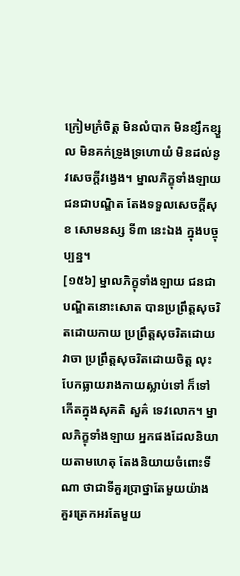ក្រៀមក្រំចិត្ត មិនលំបាក មិនខ្សឹកខ្សួល មិនគក់ទ្រូងទ្រហោយំ មិនដល់នូវសេចក្តីវង្វេង។ ម្នាលភិក្ខុទាំងឡាយ ជនជាបណ្ឌិត តែងទទួលសេចក្តីសុខ សោមនស្ស ទី៣ នេះឯង ក្នុងបច្ចុប្បន្ន។
[១៥៦] ម្នាលភិក្ខុទាំងឡាយ ជនជាបណ្ឌិតនោះសោត បានប្រព្រឹត្តសុចរិតដោយកាយ ប្រព្រឹត្តសុចរិតដោយវាចា ប្រព្រឹត្តសុចរិតដោយចិត្ត លុះបែកធ្លាយរាងកាយស្លាប់ទៅ ក៏ទៅកើតក្នុងសុគតិ សួគ៌ ទេវលោក។ ម្នាលភិក្ខុទាំងឡាយ អ្នកផងដែលនិយាយតាមហេតុ តែងនិយាយចំពោះទីណា ថាជាទីគួរប្រាថ្នាតែមួយយ៉ាង គួរត្រេកអរតែមួយ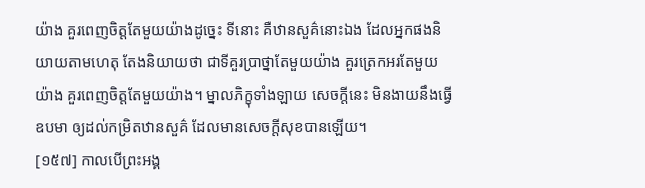យ៉ាង គួរពេញចិត្តតែមួយយ៉ាងដូច្នេះ ទីនោះ គឺឋានសួគ៌នោះឯង ដែលអ្នកផងនិយាយតាមហេតុ តែងនិយាយថា ជាទីគួរប្រាថ្នាតែមួយយ៉ាង គួរត្រេកអរតែមួយយ៉ាង គួរពេញចិត្តតែមួយយ៉ាង។ ម្នាលភិក្ខុទាំងឡាយ សេចក្តីនេះ មិនងាយនឹងធ្វើឧបមា ឲ្យដល់កម្រិតឋានសួគ៌ ដែលមានសេចក្តីសុខបានឡើយ។
[១៥៧] កាលបើព្រះអង្គ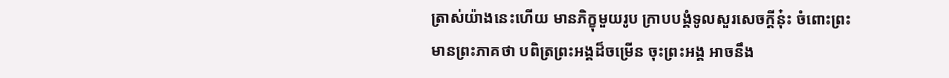ត្រាស់យ៉ាងនេះហើយ មានភិក្ខុមួយរូប ក្រាបបង្គំទូលសួរសេចក្តីនុ៎ះ ចំពោះព្រះមានព្រះភាគថា បពិត្រព្រះអង្គដ៏ចម្រើន ចុះព្រះអង្គ អាចនឹង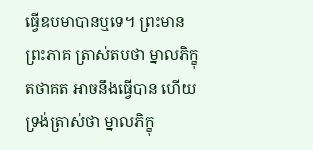ធ្វើឧបមាបានឬទេ។ ព្រះមានព្រះភាគ ត្រាស់តបថា ម្នាលភិក្ខុ តថាគត អាចនឹងធ្វើបាន ហើយទ្រង់ត្រាស់ថា ម្នាលភិក្ខុ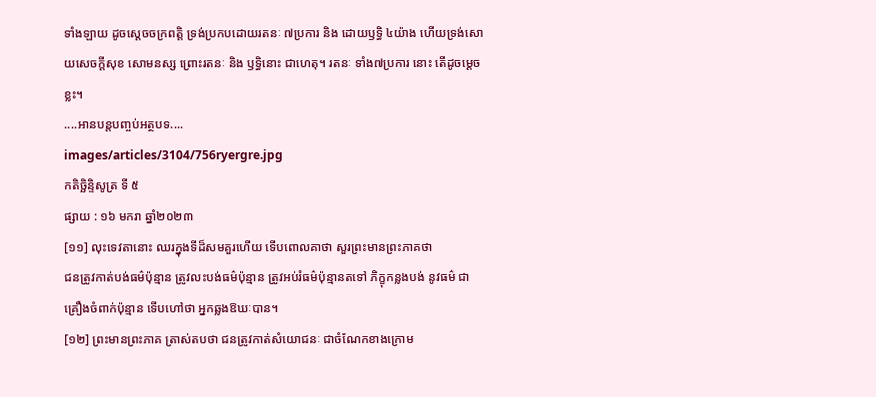ទាំងឡាយ ដូចស្តេចចក្រពត្តិ ទ្រង់ប្រកបដោយរតនៈ ៧ប្រការ និង ដោយឫទ្ធិ ៤យ៉ាង ហើយទ្រង់សោយសេចក្តីសុខ សោមនស្ស ព្រោះរតនៈ និង ឫទ្ធិនោះ ជាហេតុ។ រតនៈ ទាំង៧ប្រការ នោះ តើដូចម្តេចខ្លះ។
....អានបន្តបញ្ចប់អត្ថបទ....
images/articles/3104/756ryergre.jpg
កតិច្ឆិន្ទិសូត្រ ទី ៥
ផ្សាយ : ១៦ មករា ឆ្នាំ២០២៣
[១១] លុះទេវតានោះ ឈរក្នុងទីដ៏សមគួរហើយ ទើបពោលគាថា សួរព្រះមានព្រះភាគថា
ជនត្រូវកាត់បង់ធម៌ប៉ុន្មាន ត្រូវលះបង់ធម៌ប៉ុន្មាន ត្រូវអប់រំធម៌ប៉ុន្មានតទៅ ភិក្ខុកន្លងបង់ នូវធម៌ ជាគ្រឿងចំពាក់ប៉ុន្មាន ទើបហៅថា អ្នកឆ្លងឱឃៈបាន។
[១២] ព្រះមានព្រះភាគ ត្រាស់តបថា ជនត្រូវកាត់សំយោជនៈ ជាចំណែកខាងក្រោម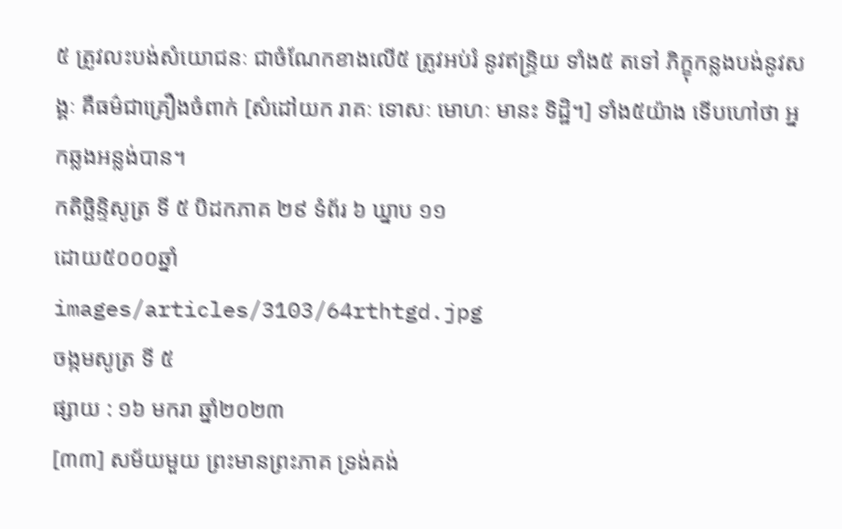៥ ត្រូវលះបង់សំយោជនៈ ជាចំណែកខាងលើ៥ ត្រូវអប់រំ នូវឥន្ទ្រិយ ទាំង៥ តទៅ ភិក្ខុកន្លងបង់នូវសង្គៈ គឺធម៌ជាគ្រឿងចំពាក់ [សំដៅយក រាគៈ ទោសៈ មោហៈ មានះ ទិដ្ឋិ។] ទាំង៥យ៉ាង ទើបហៅថា អ្នកឆ្លងអន្លង់បាន។
កតិច្ឆិន្ទិសូត្រ ទី ៥ បិដកភាគ ២៩ ទំព័រ ៦ ឃ្នាប ១១
ដោយ៥០០០ឆ្នាំ
images/articles/3103/64rthtgd.jpg
ចង្កមសូត្រ ទី ៥
ផ្សាយ : ១៦ មករា ឆ្នាំ២០២៣
[៣៣] សម័យមួយ ព្រះមានព្រះភាគ ទ្រង់គង់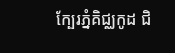ក្បែរភ្នំគិជ្ឈកូដ ជិ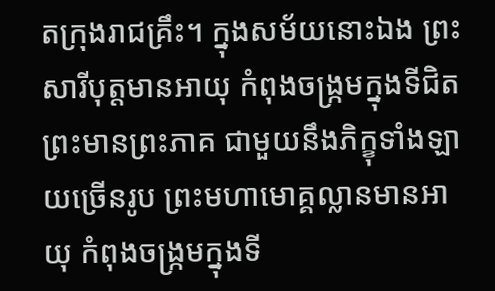តក្រុងរាជគ្រឹះ។ ក្នុងសម័យនោះឯង ព្រះសារីបុត្តមានអាយុ កំពុងចង្ក្រមក្នុងទីជិតព្រះមានព្រះភាគ ជាមួយនឹងភិក្ខុទាំងឡាយច្រើនរូប ព្រះមហាមោគ្គល្លានមានអាយុ កំពុងចង្ក្រមក្នុងទី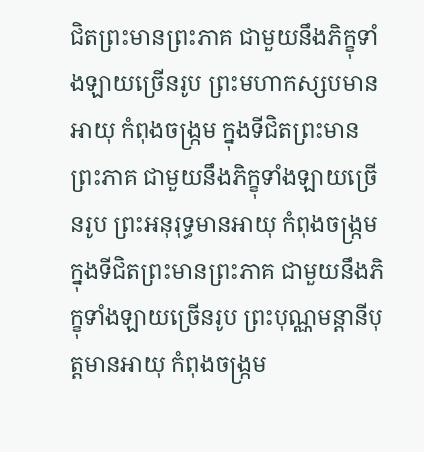ជិតព្រះមានព្រះភាគ ជាមួយនឹងភិក្ខុទាំងឡាយច្រើនរូប ព្រះមហាកស្សបមានអាយុ កំពុងចង្ក្រម ក្នុងទីជិតព្រះមានព្រះភាគ ជាមួយនឹងភិក្ខុទាំងឡាយច្រើនរូប ព្រះអនុរុទ្ធមានអាយុ កំពុងចង្ក្រម ក្នុងទីជិតព្រះមានព្រះភាគ ជាមួយនឹងភិក្ខុទាំងឡាយច្រើនរូប ព្រះបុណ្ណមន្តានីបុត្តមានអាយុ កំពុងចង្ក្រម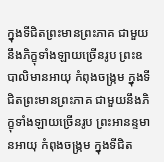ក្នុងទីជិតព្រះមានព្រះភាគ ជាមួយនឹងភិក្ខុទាំងឡាយច្រើនរូប ព្រះឧបាលិមានអាយុ កំពុងចង្ក្រម ក្នុងទីជិតព្រះមានព្រះភាគ ជាមួយនឹងភិក្ខុទាំងឡាយច្រើនរូប ព្រះអានន្ទមានអាយុ កំពុងចង្ក្រម ក្នុងទីជិត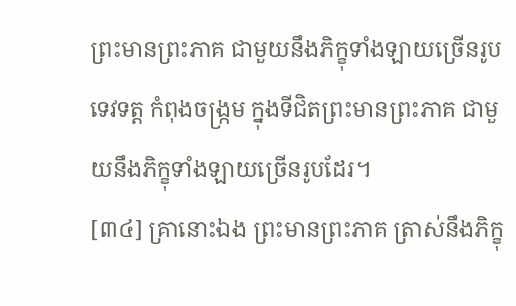ព្រះមានព្រះភាគ ជាមួយនឹងភិក្ខុទាំងឡាយច្រើនរូប ទេវទត្ត កំពុងចង្ក្រម ក្នុងទីជិតព្រះមានព្រះភាគ ជាមួយនឹងភិក្ខុទាំងឡាយច្រើនរូបដែរ។
[៣៤] គ្រានោះឯង ព្រះមានព្រះភាគ ត្រាស់នឹងភិក្ខុ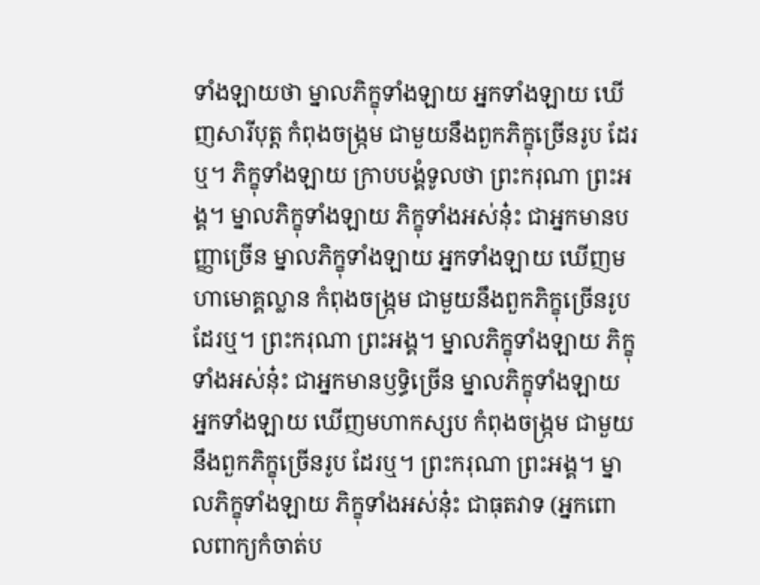ទាំងឡាយថា ម្នាលភិក្ខុទាំងឡាយ អ្នកទាំងឡាយ ឃើញសារីបុត្ត កំពុងចង្ក្រម ជាមួយនឹងពួកភិក្ខុច្រើនរូប ដែរឬ។ ភិក្ខុទាំងឡាយ ក្រាបបង្គំទូលថា ព្រះករុណា ព្រះអង្គ។ ម្នាលភិក្ខុទាំងឡាយ ភិក្ខុទាំងអស់នុ៎ះ ជាអ្នកមានបញ្ញាច្រើន ម្នាលភិក្ខុទាំងឡាយ អ្នកទាំងឡាយ ឃើញមហាមោគ្គល្លាន កំពុងចង្ក្រម ជាមួយនឹងពួកភិក្ខុច្រើនរូប ដែរឬ។ ព្រះករុណា ព្រះអង្គ។ ម្នាលភិក្ខុទាំងឡាយ ភិក្ខុទាំងអស់នុ៎ះ ជាអ្នកមានឫទ្ធិច្រើន ម្នាលភិក្ខុទាំងឡាយ អ្នកទាំងឡាយ ឃើញមហាកស្សប កំពុងចង្ក្រម ជាមួយនឹងពួកភិក្ខុច្រើនរូប ដែរឬ។ ព្រះករុណា ព្រះអង្គ។ ម្នាលភិក្ខុទាំងឡាយ ភិក្ខុទាំងអស់នុ៎ះ ជាធុតវាទ (អ្នកពោលពាក្យកំចាត់ប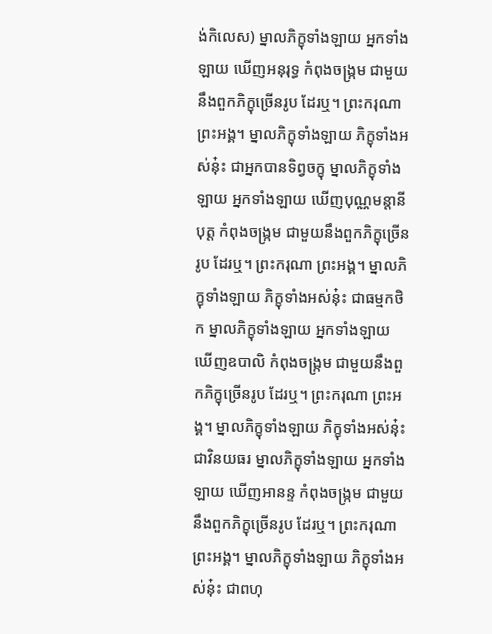ង់កិលេស) ម្នាលភិក្ខុទាំងឡាយ អ្នកទាំងឡាយ ឃើញអនុរុទ្ធ កំពុងចង្ក្រម ជាមួយនឹងពួកភិក្ខុច្រើនរូប ដែរឬ។ ព្រះករុណា ព្រះអង្គ។ ម្នាលភិក្ខុទាំងឡាយ ភិក្ខុទាំងអស់នុ៎ះ ជាអ្នកបានទិព្វចក្ខុ ម្នាលភិក្ខុទាំងឡាយ អ្នកទាំងឡាយ ឃើញបុណ្ណមន្តានីបុត្ត កំពុងចង្ក្រម ជាមួយនឹងពួកភិក្ខុច្រើនរូប ដែរឬ។ ព្រះករុណា ព្រះអង្គ។ ម្នាលភិក្ខុទាំងឡាយ ភិក្ខុទាំងអស់នុ៎ះ ជាធម្មកថិក ម្នាលភិក្ខុទាំងឡាយ អ្នកទាំងឡាយ ឃើញឧបាលិ កំពុងចង្ក្រម ជាមួយនឹងពួកភិក្ខុច្រើនរូប ដែរឬ។ ព្រះករុណា ព្រះអង្គ។ ម្នាលភិក្ខុទាំងឡាយ ភិក្ខុទាំងអស់នុ៎ះ ជាវិនយធរ ម្នាលភិក្ខុទាំងឡាយ អ្នកទាំងឡាយ ឃើញអានន្ទ កំពុងចង្ក្រម ជាមួយនឹងពួកភិក្ខុច្រើនរូប ដែរឬ។ ព្រះករុណា ព្រះអង្គ។ ម្នាលភិក្ខុទាំងឡាយ ភិក្ខុទាំងអស់នុ៎ះ ជាពហុ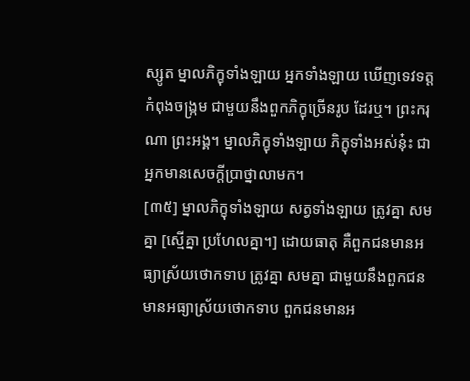ស្សូត ម្នាលភិក្ខុទាំងឡាយ អ្នកទាំងឡាយ ឃើញទេវទត្ត កំពុងចង្ក្រម ជាមួយនឹងពួកភិក្ខុច្រើនរូប ដែរឬ។ ព្រះករុណា ព្រះអង្គ។ ម្នាលភិក្ខុទាំងឡាយ ភិក្ខុទាំងអស់នុ៎ះ ជាអ្នកមានសេចក្តីប្រាថ្នាលាមក។
[៣៥] ម្នាលភិក្ខុទាំងឡាយ សត្វទាំងឡាយ ត្រូវគ្នា សមគ្នា [ស្មើគ្នា ប្រហែលគ្នា។] ដោយធាតុ គឺពួកជនមានអធ្យាស្រ័យថោកទាប ត្រូវគ្នា សមគ្នា ជាមួយនឹងពួកជនមានអធ្យាស្រ័យថោកទាប ពួកជនមានអ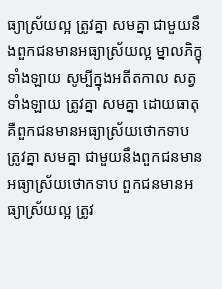ធ្យាស្រ័យល្អ ត្រូវគ្នា សមគ្នា ជាមួយនឹងពួកជនមានអធ្យាស្រ័យល្អ ម្នាលភិក្ខុទាំងឡាយ សូម្បីក្នុងអតីតកាល សត្វទាំងឡាយ ត្រូវគ្នា សមគ្នា ដោយធាតុ គឺពួកជនមានអធ្យាស្រ័យថោកទាប ត្រូវគ្នា សមគ្នា ជាមួយនឹងពួកជនមានអធ្យាស្រ័យថោកទាប ពួកជនមានអធ្យាស្រ័យល្អ ត្រូវ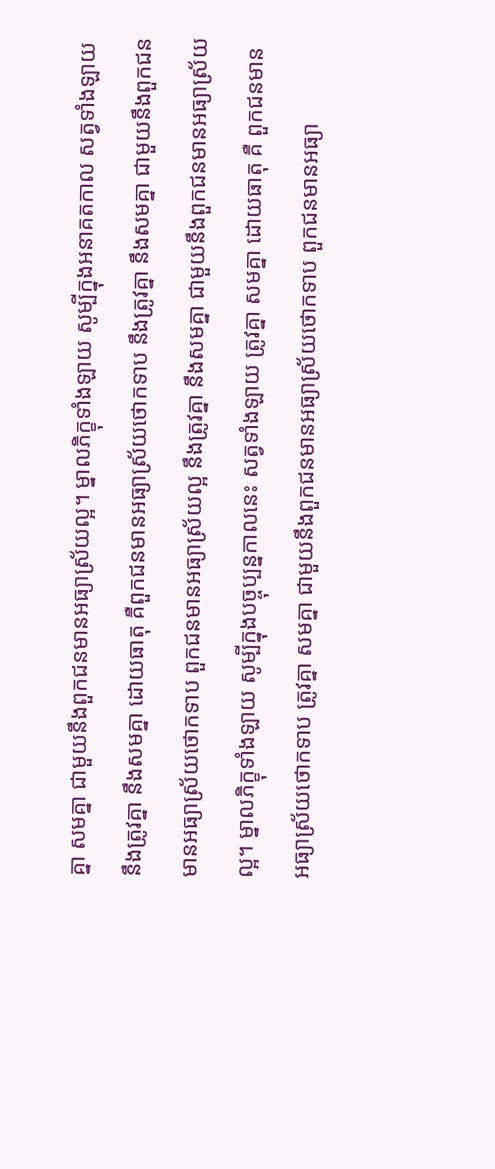គ្នា សមគ្នា ជាមួយនឹងពួកជនមានអធ្យាស្រ័យល្អ។ ម្នាលភិក្ខុទាំងឡាយ សូម្បីក្នុងអនាគតកាល សត្វទាំងឡាយ នឹងត្រូវគ្នា នឹងសមគ្នា ដោយធាតុ គឺពួកជនមានអធ្យាស្រ័យថោកទាប នឹងត្រូវគ្នា នឹងសមគ្នា ជាមួយនឹងពួកជនមានអធ្យាស្រ័យថោកទាប ពួកជនមានអធ្យាស្រ័យល្អ នឹងត្រូវគ្នា នឹងសមគ្នា ជាមួយនឹងពួកជនមានអធ្យាស្រ័យល្អ។ ម្នាលភិក្ខុទាំងឡាយ សូម្បីក្នុងបច្ចុប្បន្នកាលនេះ សត្វទាំងឡាយ ត្រូវគ្នា សមគ្នា ដោយធាតុ គឺ ពួកជនមានអធ្យាស្រ័យថោកទាប ត្រូវគ្នា សមគ្នា ជាមួយនឹងពួកជនមានអធ្យាស្រ័យថោកទាប ពួកជនមានអធ្យា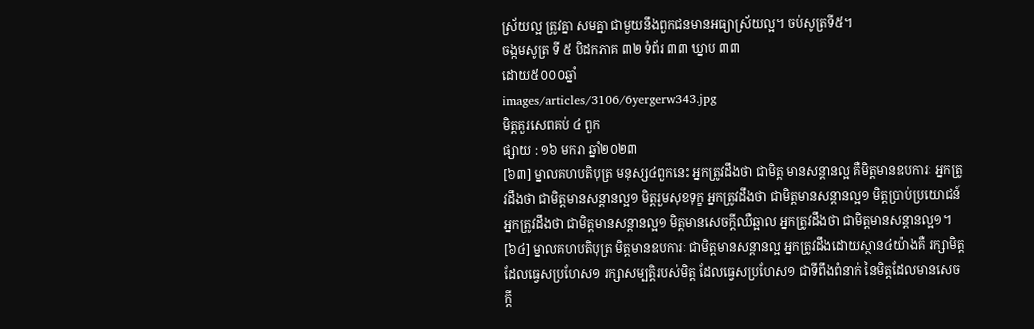ស្រ័យល្អ ត្រូវគ្នា សមគ្នា ជាមួយនឹងពួកជនមានអធ្យាស្រ័យល្អ។ ចប់សូត្រទី៥។
ចង្កមសូត្រ ទី ៥ បិដកភាគ ៣២ ទំព័រ ៣៣ ឃ្នាប ៣៣
ដោយ៥០០០ឆ្នាំ
images/articles/3106/6yergerw343.jpg
មិត្តគួរសេពគប់ ៤ ពួក
ផ្សាយ : ១៦ មករា ឆ្នាំ២០២៣
[៦៣] ម្នាលគហបតិបុត្រ មនុស្ស៤ពួកនេះ អ្នកត្រូវដឹងថា ជាមិត្ត មានសន្តានល្អ គឺមិត្តមានឧបការៈ អ្នកត្រូវដឹងថា ជាមិត្តមានសន្តានល្អ១ មិត្តរួមសុខទុក្ខ អ្នកត្រូវដឹងថា ជាមិត្តមានសន្តានល្អ១ មិត្តប្រាប់ប្រយោជន៍ អ្នកត្រូវដឹងថា ជាមិត្តមានសន្តានល្អ១ មិត្តមានសេចក្តីឈឺឆ្អាល អ្នកត្រូវដឹងថា ជាមិត្តមានសន្តានល្អ១។
[៦៤] ម្នាលគហបតិបុត្រ មិត្តមានឧបការៈ ជាមិត្តមានសន្តានល្អ អ្នកត្រូវដឹងដោយស្ថាន៤យ៉ាងគឺ រក្សាមិត្តដែលធ្វេសប្រហែស១ រក្សាសម្បត្តិរបស់មិត្ត ដែលធ្វេសប្រហែស១ ជាទីពឹងពំនាក់ នៃមិត្តដែលមានសេចក្តី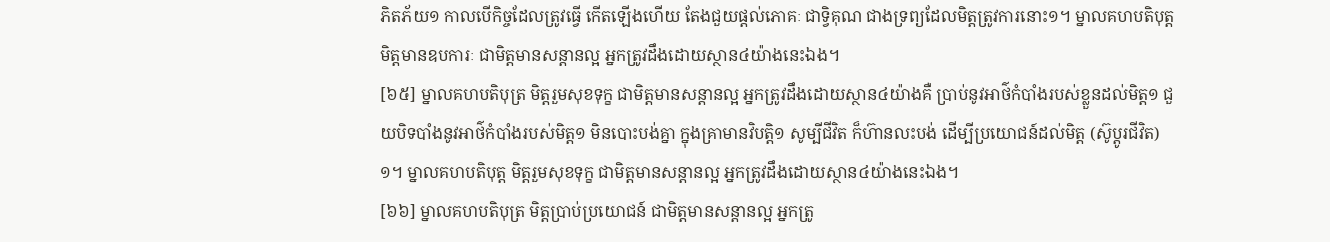ភិតភ័យ១ កាលបើកិច្ចដែលត្រូវធ្វើ កើតឡើងហើយ តែងជួយផ្តល់ភោគៈ ជាទ្វិគុណ ជាងទ្រព្យដែលមិត្តត្រូវការនោះ១។ ម្នាលគហបតិបុត្ត មិត្តមានឧបការៈ ជាមិត្តមានសន្តានល្អ អ្នកត្រូវដឹងដោយស្ថាន៤យ៉ាងនេះឯង។
[៦៥] ម្នាលគហបតិបុត្រ មិត្តរួមសុខទុក្ខ ជាមិត្តមានសន្តានល្អ អ្នកត្រូវដឹងដោយស្ថាន៤យ៉ាងគឺ ប្រាប់នូវអាថ៌កំបាំងរបស់ខ្លួនដល់មិត្ត១ ជួយបិទបាំងនូវអាថ៌កំបាំងរបស់មិត្ត១ មិនបោះបង់គ្នា ក្នុងគ្រាមានវិបត្តិ១ សូម្បីជីវិត ក៏ហ៊ានលះបង់ ដើម្បីប្រយោជន៍ដល់មិត្ត (ស៊ូប្តូរជីវិត)១។ ម្នាលគហបតិបុត្ត មិត្តរួមសុខទុក្ខ ជាមិត្តមានសន្តានល្អ អ្នកត្រូវដឹងដោយស្ថាន៤យ៉ាងនេះឯង។
[៦៦] ម្នាលគហបតិបុត្រ មិត្តប្រាប់ប្រយោជន៍ ជាមិត្តមានសន្តានល្អ អ្នកត្រូ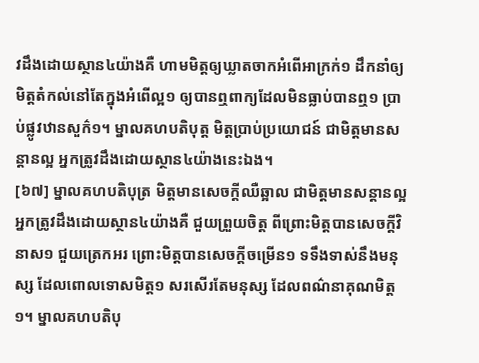វដឹងដោយស្ថាន៤យ៉ាងគឺ ហាមមិត្តឲ្យឃ្លាតចាកអំពើអាក្រក់១ ដឹកនាំឲ្យមិត្តតំកល់នៅតែក្នុងអំពើល្អ១ ឲ្យបានឮពាក្យដែលមិនធ្លាប់បានឮ១ ប្រាប់ផ្លូវឋានសួក៌១។ ម្នាលគហបតិបុត្ត មិត្តប្រាប់ប្រយោជន៍ ជាមិត្តមានសន្តានល្អ អ្នកត្រូវដឹងដោយស្ថាន៤យ៉ាងនេះឯង។
[៦៧] ម្នាលគហបតិបុត្រ មិត្តមានសេចក្តីឈឺឆ្អាល ជាមិត្តមានសន្តានល្អ អ្នកត្រូវដឹងដោយស្ថាន៤យ៉ាងគឺ ជួយព្រួយចិត្ត ពីព្រោះមិត្តបានសេចក្តីវិនាស១ ជួយត្រេកអរ ព្រោះមិត្តបានសេចក្តីចម្រើន១ ទទឹងទាស់នឹងមនុស្ស ដែលពោលទោសមិត្ត១ សរសើរតែមនុស្ស ដែលពណ៌នាគុណមិត្ត១។ ម្នាលគហបតិបុ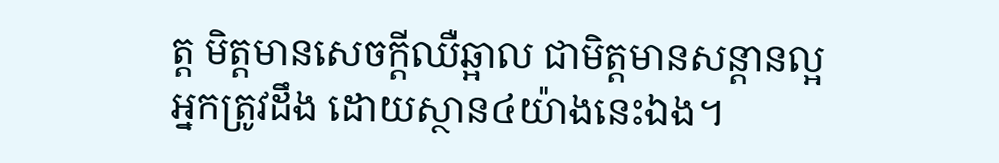ត្ត មិត្តមានសេចក្តីឈឺឆ្អាល ជាមិត្តមានសន្តានល្អ អ្នកត្រូវដឹង ដោយស្ថាន៤យ៉ាងនេះឯង។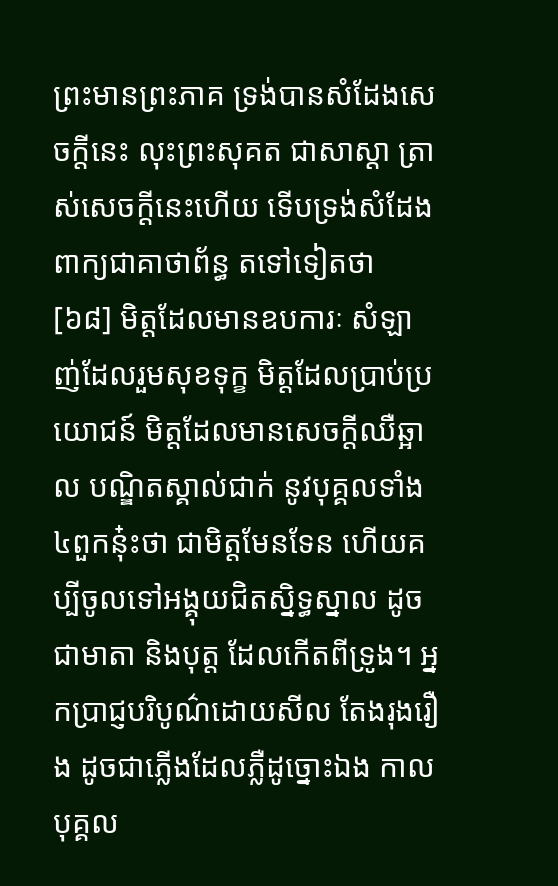ព្រះមានព្រះភាគ ទ្រង់បានសំដែងសេចក្តីនេះ លុះព្រះសុគត ជាសាស្តា ត្រាស់សេចក្តីនេះហើយ ទើបទ្រង់សំដែងពាក្យជាគាថាព័ន្ធ តទៅទៀតថា
[៦៨] មិត្តដែលមានឧបការៈ សំឡាញ់ដែលរួមសុខទុក្ខ មិត្តដែលប្រាប់ប្រយោជន៍ មិត្តដែលមានសេចក្តីឈឺឆ្អាល បណ្ឌិតស្គាល់ជាក់ នូវបុគ្គលទាំង៤ពួកនុ៎ះថា ជាមិត្តមែនទែន ហើយគប្បីចូលទៅអង្គុយជិតស្និទ្ធស្នាល ដូចជាមាតា និងបុត្ត ដែលកើតពីទ្រូង។ អ្នកប្រាជ្ញបរិបូណ៌ដោយសីល តែងរុងរឿង ដូចជាភ្លើងដែលភ្លឺដូច្នោះឯង កាលបុគ្គល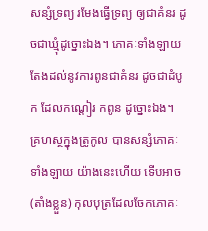សន្សំទ្រព្យ រមែងធ្វើទ្រព្យ ឲ្យជាគំនរ ដូចជាឃ្មុំដូច្នោះឯង។ ភោគៈទាំងឡាយ តែងដល់នូវការពូនជាគំនរ ដូចជាដំបូក ដែលកណ្តៀរ កពូន ដូច្នោះឯង។ គ្រហស្ថក្នុងត្រូកូល បានសន្សំភោគៈទាំងឡាយ យ៉ាងនេះហើយ ទើបអាច (តាំងខ្លួន) កុលបុត្រដែលចែកភោគៈ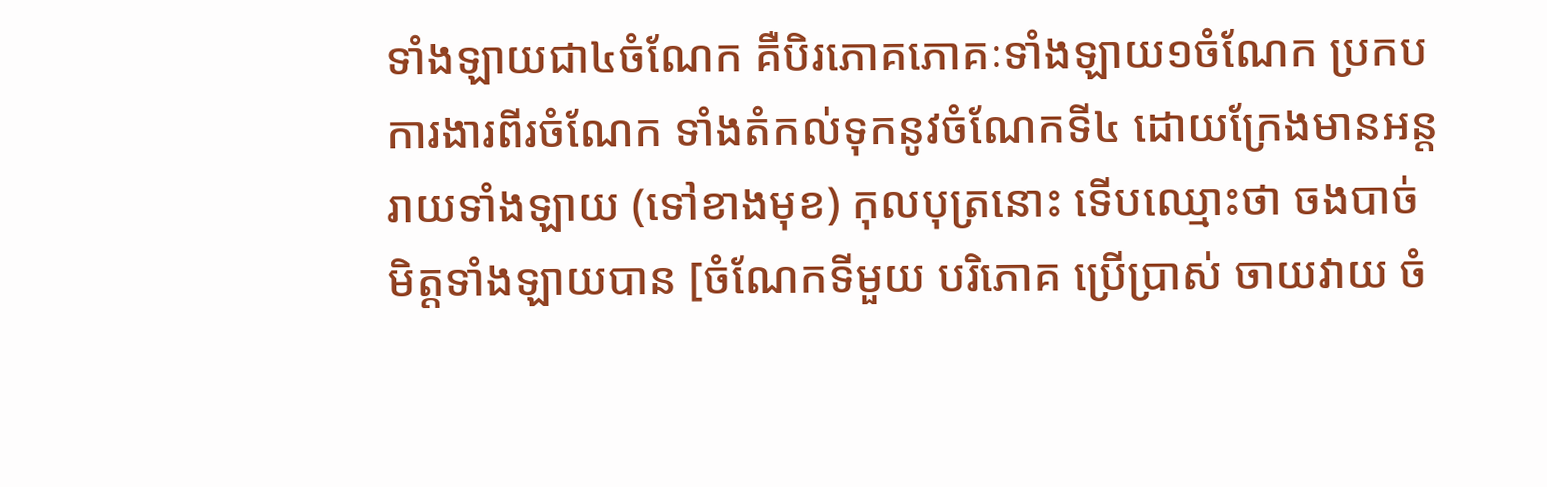ទាំងឡាយជា៤ចំណែក គឺបិរភោគភោគៈទាំងឡាយ១ចំណែក ប្រកបការងារពីរចំណែក ទាំងតំកល់ទុកនូវចំណែកទី៤ ដោយក្រែងមានអន្តរាយទាំងឡាយ (ទៅខាងមុខ) កុលបុត្រនោះ ទើបឈ្មោះថា ចងបាច់មិត្តទាំងឡាយបាន [ចំណែកទីមួយ បរិភោគ ប្រើប្រាស់ ចាយវាយ ចំ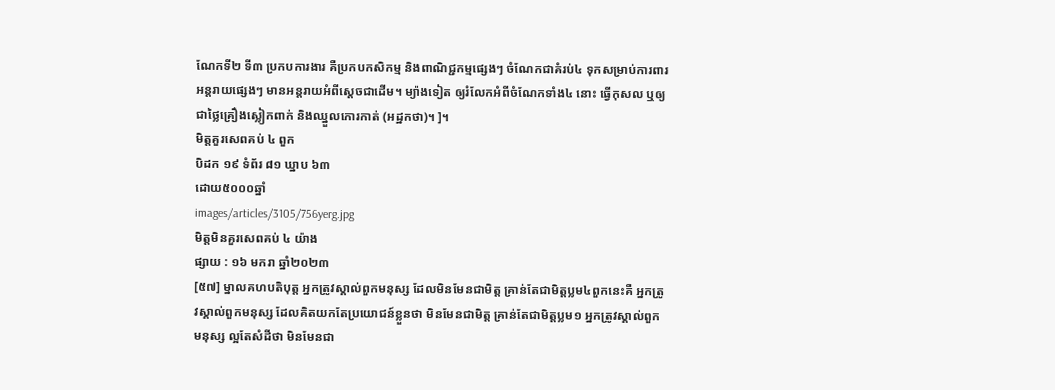ណែកទី២ ទី៣ ប្រកបការងារ គឺប្រកបកសិកម្ម និងពាណិជ្ជកម្មផ្សេងៗ ចំណែកជាគំរប់៤ ទុកសម្រាប់ការពារអន្តរាយផ្សេងៗ មានអន្តរាយអំពីស្តេចជាដើម។ ម្យ៉ាងទៀត ឲ្យរំលែកអំពីចំណែកទាំង៤ នោះ ធ្វើកុសល ឬឲ្យជាថ្លៃគ្រឿងស្លៀកពាក់ និងឈ្នួលកោរកាត់ (អដ្ឋកថា)។ ]។
មិត្តគួរសេពគប់ ៤ ពួក
បិដក ១៩ ទំព័រ ៨១ ឃ្នាប ៦៣
ដោយ៥០០០ឆ្នាំ
images/articles/3105/756yerg.jpg
មិត្តមិនគួរសេពគប់ ៤ យ៉ាង
ផ្សាយ : ១៦ មករា ឆ្នាំ២០២៣
[៥៧] ម្នាលគហបតិបុត្ត អ្នកត្រូវស្គាល់ពួកមនុស្ស ដែលមិនមែនជាមិត្ត គ្រាន់តែជាមិត្តប្លម៤ពួកនេះគឺ អ្នកត្រូវស្គាល់ពួកមនុស្ស ដែលគិតយកតែប្រយោជន៍ខ្លួនថា មិនមែនជាមិត្ត គ្រាន់តែជាមិត្តប្លម១ អ្នកត្រូវស្គាល់ពួកមនុស្ស ល្អតែសំដីថា មិនមែនជា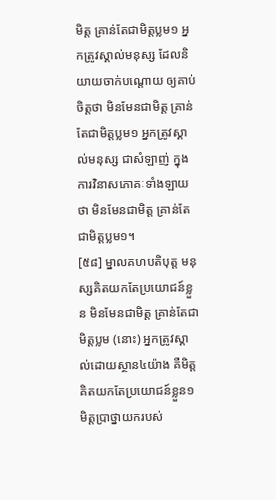មិត្ត គ្រាន់តែជាមិត្តប្លម១ អ្នកត្រូវស្គាល់មនុស្ស ដែលនិយាយចាក់បណ្តោយ ឲ្យគាប់ចិត្តថា មិនមែនជាមិត្ត គ្រាន់តែជាមិត្តប្លម១ អ្នកត្រូវស្គាល់មនុស្ស ជាសំឡាញ់ ក្នុងការវិនាសភោគៈទាំងឡាយថា មិនមែនជាមិត្ត គ្រាន់តែជាមិត្តប្លម១។
[៥៨] ម្នាលគហបតិបុត្ត មនុស្សគិតយកតែប្រយោជន៍ខ្លួន មិនមែនជាមិត្ត គ្រាន់តែជាមិត្តប្លម (នោះ) អ្នកត្រូវស្គាល់ដោយស្ថាន៤យ៉ាង គឺមិត្តគិតយកតែប្រយោជន៍ខ្លួន១ មិត្តប្រាថ្នាយករបស់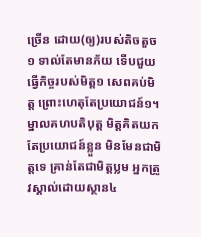ច្រើន ដោយ(ឲ្យ)របស់តិចតួច១ ទាល់តែមានភ័យ ទើបជួយធ្វើកិច្ចរបស់មិត្ត១ សេពគប់មិត្ត ព្រោះហេតុតែប្រយោជន៍១។ ម្នាលគហបតិបុត្ត មិត្តគិតយកតែប្រយោជន៍ខ្លួន មិនមែនជាមិត្តទេ គ្រាន់តែជាមិត្តប្លម អ្នកត្រូវស្គាល់ដោយស្ថាន៤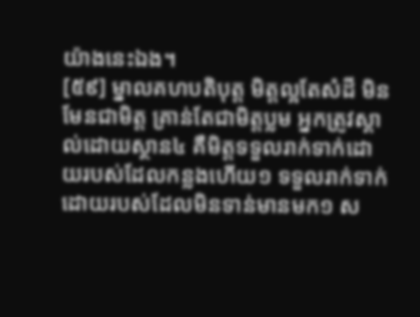យ៉ាងនេះឯង។
[៥៩] ម្នាលគហបតិបុត្ត មិត្តល្អតែសំដី មិនមែនជាមិត្ត គ្រាន់តែជាមិត្តប្លម អ្នកត្រូវស្គាល់ដោយស្ថាន៤ គឺមិត្តទទួលរាក់ទាក់ដោយរបស់ដែលកន្លងហើយ១ ទទួលរាក់ទាក់ដោយរបស់ដែលមិនទាន់មានមក១ ស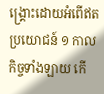ង្គ្រោះដោយអំពើឥតប្រយោជន៍ ១ កាលកិច្ចទាំងឡាយ កើ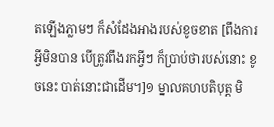តឡើងភ្លាមៗ ក៏សំដែងអាងរបស់ខូចខាត [ពឹងការអ្វីមិនបាន បើត្រូវពឹងរកអ្វីៗ ក៏ប្រាប់ថារបស់នោះ ខូចនេះ បាត់នោះជាដើម។]១ ម្នាលគហបតិបុត្ត មិ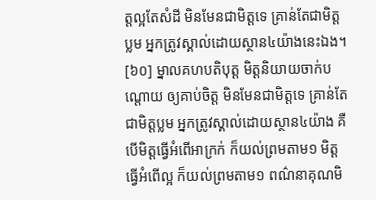ត្តល្អតែសំដី មិនមែនជាមិត្តទេ គ្រាន់តែជាមិត្តប្លម អ្នកត្រូវស្គាល់ដោយស្ថាន៤យ៉ាងនេះឯង។
[៦០] ម្នាលគហបតិបុត្ត មិត្តនិយាយចាក់បណ្តោយ ឲ្យគាប់ចិត្ត មិនមែនជាមិត្តទេ គ្រាន់តែជាមិត្តប្លម អ្នកត្រូវស្គាល់ដោយស្ថាន៤យ៉ាង គឺបើមិត្តធ្វើអំពើអាក្រក់ ក៏យល់ព្រមតាម១ មិត្តធ្វើអំពើល្អ ក៏យល់ព្រមតាម១ ពណ៌នាគុណមិ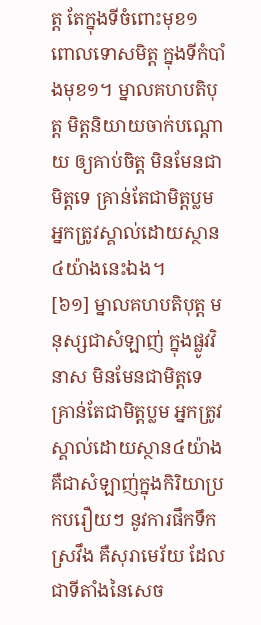ត្ត តែក្នុងទីចំពោះមុខ១ ពោលទោសមិត្ត ក្នុងទីកំបាំងមុខ១។ ម្នាលគហបតិបុត្ត មិត្តនិយាយចាក់បណ្តោយ ឲ្យគាប់ចិត្ត មិនមែនជាមិត្តទេ គ្រាន់តែជាមិត្តប្លម អ្នកត្រូវស្គាល់ដោយស្ថាន៤យ៉ាងនេះឯង។
[៦១] ម្នាលគហបតិបុត្ត មនុស្សជាសំឡាញ់ ក្នុងផ្លូវវិនាស មិនមែនជាមិត្តទេ គ្រាន់តែជាមិត្តប្លម អ្នកត្រូវស្គាល់ដោយស្ថាន៤យ៉ាង គឺជាសំឡាញ់ក្នុងកិរិយាប្រកបរឿយៗ នូវការផឹកទឹកស្រវឹង គឺសុរាមេរ័យ ដែលជាទីតាំងនៃសេច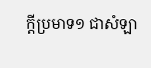ក្តីប្រមាទ១ ជាសំឡា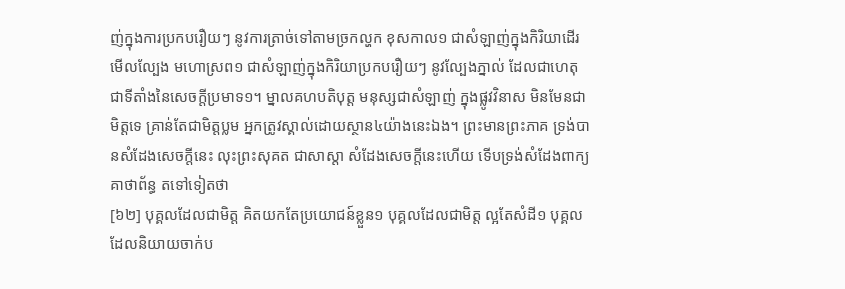ញ់ក្នុងការប្រកបរឿយៗ នូវការត្រាច់ទៅតាមច្រកល្ហក ខុសកាល១ ជាសំឡាញ់ក្នុងកិរិយាដើរមើលល្បែង មហោស្រព១ ជាសំឡាញ់ក្នុងកិរិយាប្រកបរឿយៗ នូវល្បែងភ្នាល់ ដែលជាហេតុ ជាទីតាំងនៃសេចក្តីប្រមាទ១។ ម្នាលគហបតិបុត្ត មនុស្សជាសំឡាញ់ ក្នុងផ្លូវវិនាស មិនមែនជាមិត្តទេ គ្រាន់តែជាមិត្តប្លម អ្នកត្រូវស្គាល់ដោយស្ថាន៤យ៉ាងនេះឯង។ ព្រះមានព្រះភាគ ទ្រង់បានសំដែងសេចក្តីនេះ លុះព្រះសុគត ជាសាស្តា សំដែងសេចក្តីនេះហើយ ទើបទ្រង់សំដែងពាក្យគាថាព័ន្ធ តទៅទៀតថា
[៦២] បុគ្គលដែលជាមិត្ត គិតយកតែប្រយោជន៍ខ្លួន១ បុគ្គលដែលជាមិត្ត ល្អតែសំដី១ បុគ្គលដែលនិយាយចាក់ប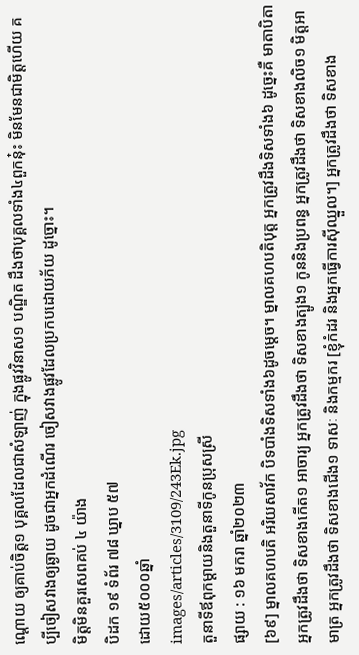ណ្តោយ ឲ្យគាប់ចិត្ត១ បុគ្គលដែលជាសំឡាញ់ ក្នុងផ្លូវវិនាស១ បណ្ឌិត ដឹងថាបុគ្គលទាំង៤ពួកនុ៎ះ មិនមែនជាមិត្តហើយ គប្បីចៀសវាងឲ្យឆ្ងាយ ដូចជាអ្នកដំណើរ ចៀសវាងផ្លូវដែលប្រកបដោយភ័យ ដូច្នោះ។
មិត្តមិនគួរសេពគប់ ៤ យ៉ាង
បិដក ១៩ ទំព័រ ៧៨ ឃ្នាប ៥៧
ដោយ៥០០០ឆ្នាំ
images/articles/3109/243Ek.jpg
តួនាទីឪពុកម្តាយនិងតួនាទីកូនប្រុសស្រី
ផ្សាយ : ១៦ មករា ឆ្នាំ២០២៣
[៦៩] ម្នាលគហបតិ អរិយសាវ័ក បិទបាំងទិសទាំង៦ដូចម្តេច។ ម្នាលគហបតិបុត្ត អ្នកត្រូវដឹងទិសទាំង៦ ដូច្នេះគឺ មាតាបិតា អ្នកត្រូវដឹងថា ទិសខាងកើត១ អាចារ្យ អ្នកត្រូវដឹងថា ទិសខាងត្បូង១ កូននិងប្រពន្ធ អ្នកត្រូវដឹងថា ទិសខាងលិច១ មិត្តអាមាត្រ អ្នកត្រូវដឹងថា ទិសខាងជើង១ ទាសៈ និងកម្មករ [ខ្ញុំកំដរ និងអ្នកធ្វើការស៊ីឈ្នួល។] អ្នកត្រូវដឹងថា ទិសខាង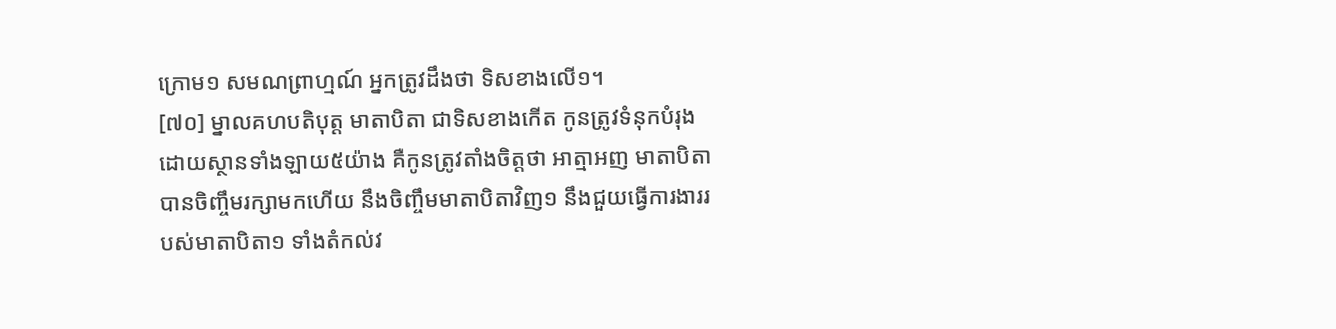ក្រោម១ សមណព្រាហ្មណ៍ អ្នកត្រូវដឹងថា ទិសខាងលើ១។
[៧០] ម្នាលគហបតិបុត្ត មាតាបិតា ជាទិសខាងកើត កូនត្រូវទំនុកបំរុង ដោយស្ថានទាំងឡាយ៥យ៉ាង គឺកូនត្រូវតាំងចិត្តថា អាត្មាអញ មាតាបិតាបានចិញ្ចឹមរក្សាមកហើយ នឹងចិញ្ចឹមមាតាបិតាវិញ១ នឹងជួយធ្វើការងាររបស់មាតាបិតា១ ទាំងតំកល់វ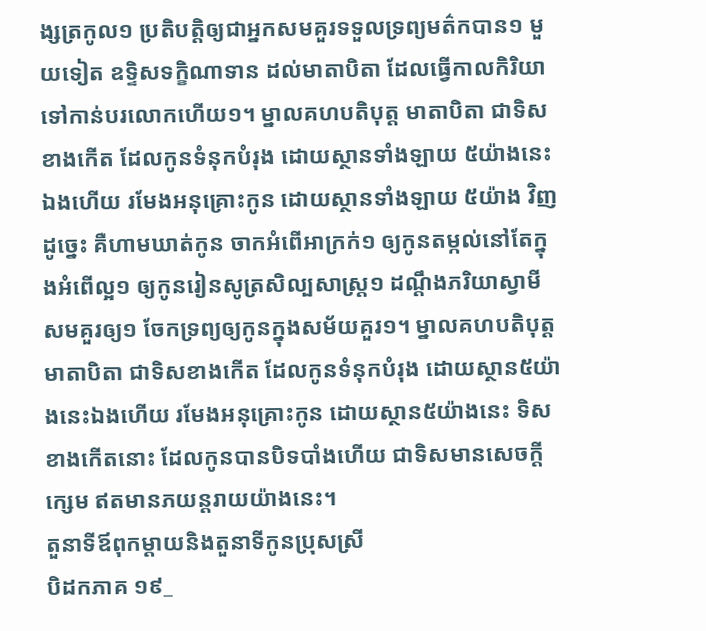ង្សត្រកូល១ ប្រតិបត្តិឲ្យជាអ្នកសមគួរទទួលទ្រព្យមត៌កបាន១ មួយទៀត ឧទ្ទិសទក្ខិណាទាន ដល់មាតាបិតា ដែលធ្វើកាលកិរិយា ទៅកាន់បរលោកហើយ១។ ម្នាលគហបតិបុត្ត មាតាបិតា ជាទិសខាងកើត ដែលកូនទំនុកបំរុង ដោយស្ថានទាំងឡាយ ៥យ៉ាងនេះឯងហើយ រមែងអនុគ្រោះកូន ដោយស្ថានទាំងឡាយ ៥យ៉ាង វិញដូច្នេះ គឺហាមឃាត់កូន ចាកអំពើអាក្រក់១ ឲ្យកូនតម្កល់នៅតែក្នុងអំពើល្អ១ ឲ្យកូនរៀនសូត្រសិល្បសាស្ត្រ១ ដណ្តឹងភរិយាស្វាមីសមគួរឲ្យ១ ចែកទ្រព្យឲ្យកូនក្នុងសម័យគួរ១។ ម្នាលគហបតិបុត្ត មាតាបិតា ជាទិសខាងកើត ដែលកូនទំនុកបំរុង ដោយស្ថាន៥យ៉ាងនេះឯងហើយ រមែងអនុគ្រោះកូន ដោយស្ថាន៥យ៉ាងនេះ ទិសខាងកើតនោះ ដែលកូនបានបិទបាំងហើយ ជាទិសមានសេចក្តីក្សេម ឥតមានភយន្តរាយយ៉ាងនេះ។
តួនាទីឪពុកម្តាយនិងតួនាទីកូនប្រុសស្រី
បិដកភាគ ១៩_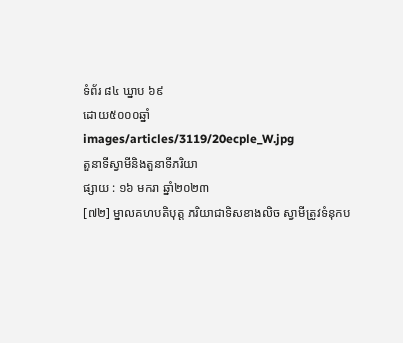ទំព័រ ៨៤ ឃ្នាប ៦៩
ដោយ៥០០០ឆ្នាំ
images/articles/3119/20ecple_W.jpg
តួនាទីស្វាមីនិងតួនាទីភរិយា
ផ្សាយ : ១៦ មករា ឆ្នាំ២០២៣
[៧២] ម្នាលគហបតិបុត្ត ភរិយាជាទិសខាងលិច ស្វាមីត្រូវទំនុកប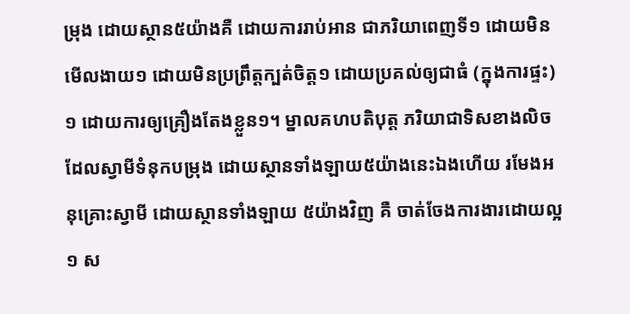ម្រុង ដោយស្ថាន៥យ៉ាងគឺ ដោយការរាប់អាន ជាភរិយាពេញទី១ ដោយមិនមើលងាយ១ ដោយមិនប្រព្រឹត្តក្បត់ចិត្ត១ ដោយប្រគល់ឲ្យជាធំ (ក្នុងការផ្ទះ)១ ដោយការឲ្យគ្រឿងតែងខ្លួន១។ ម្នាលគហបតិបុត្ត ភរិយាជាទិសខាងលិច ដែលស្វាមីទំនុកបម្រុង ដោយស្ថានទាំងឡាយ៥យ៉ាងនេះឯងហើយ រមែងអនុគ្រោះស្វាមី ដោយស្ថានទាំងឡាយ ៥យ៉ាងវិញ គឺ ចាត់ចែងការងារដោយល្អ១ ស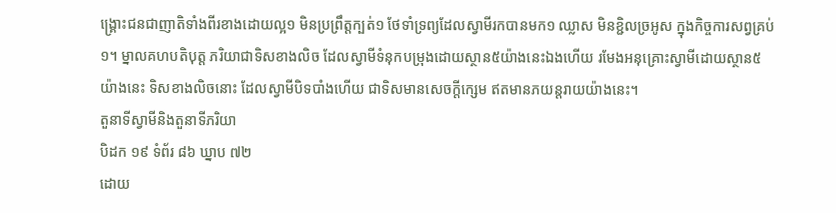ង្គ្រោះជនជាញាតិទាំងពីរខាងដោយល្អ១ មិនប្រព្រឹត្តក្បត់១ ថែទាំទ្រព្យដែលស្វាមីរកបានមក១ ឈ្លាស មិនខ្ជិលច្រអូស ក្នុងកិច្ចការសព្វគ្រប់១។ ម្នាលគហបតិបុត្ត ភរិយាជាទិសខាងលិច ដែលស្វាមីទំនុកបម្រុងដោយស្ថាន៥យ៉ាងនេះឯងហើយ រមែងអនុគ្រោះស្វាមីដោយស្ថាន៥យ៉ាងនេះ ទិសខាងលិចនោះ ដែលស្វាមីបិទបាំងហើយ ជាទិសមានសេចក្តីក្សេម ឥតមានភយន្តរាយយ៉ាងនេះ។
តួនាទីស្វាមីនិងតួនាទីភរិយា
បិដក ១៩ ទំព័រ ៨៦ ឃ្នាប ៧២
ដោយ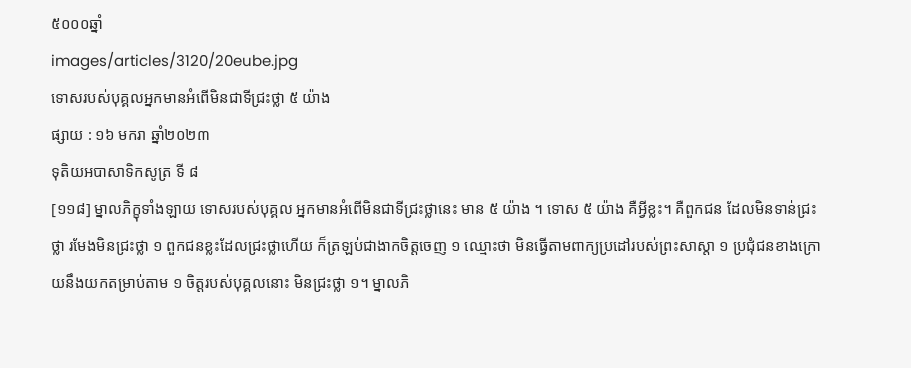៥០០០ឆ្នាំ
images/articles/3120/20eube.jpg
ទោសរបស់បុគ្គលអ្នកមានអំពើមិនជាទីជ្រះថ្លា ៥ យ៉ាង
ផ្សាយ : ១៦ មករា ឆ្នាំ២០២៣
ទុតិយអបាសាទិកសូត្រ ទី ៨
[១១៨] ម្នាលភិក្ខុទាំងឡាយ ទោសរបស់បុគ្គល អ្នកមានអំពើមិនជាទីជ្រះថ្លានេះ មាន ៥ យ៉ាង ។ ទោស ៥ យ៉ាង គឺអ្វីខ្លះ។ គឺពួកជន ដែលមិនទាន់ជ្រះថ្លា រមែងមិនជ្រះថ្លា ១ ពួកជនខ្លះដែលជ្រះថ្លាហើយ ក៏ត្រឡប់ជាងាកចិត្តចេញ ១ ឈ្មោះថា មិនធ្វើតាមពាក្យប្រដៅរបស់ព្រះសាស្តា ១ ប្រជុំជនខាងក្រោយនឹងយកតម្រាប់តាម ១ ចិត្តរបស់បុគ្គលនោះ មិនជ្រះថ្លា ១។ ម្នាលភិ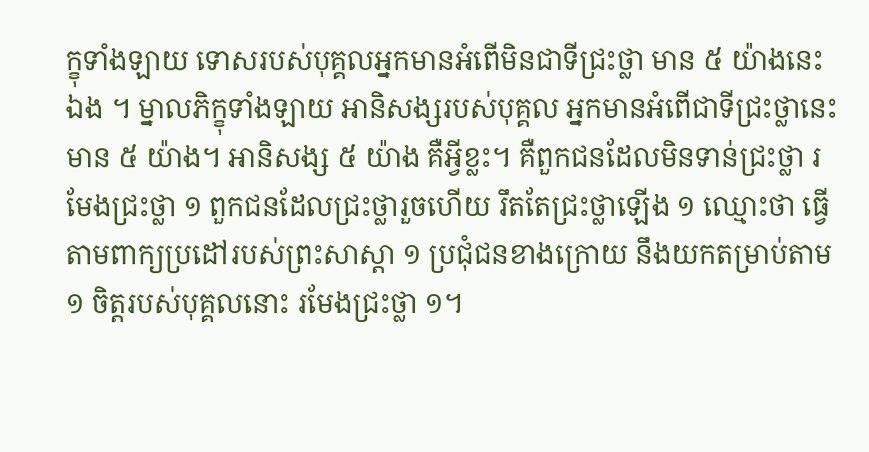ក្ខុទាំងឡាយ ទោសរបស់បុគ្គលអ្នកមានអំពើមិនជាទីជ្រះថ្លា មាន ៥ យ៉ាងនេះឯង ។ ម្នាលភិក្ខុទាំងឡាយ អានិសង្សរបស់បុគ្គល អ្នកមានអំពើជាទីជ្រះថ្លានេះ មាន ៥ យ៉ាង។ អានិសង្ស ៥ យ៉ាង គឺអ្វីខ្លះ។ គឺពួកជនដែលមិនទាន់ជ្រះថ្លា រមែងជ្រះថ្លា ១ ពួកជនដែលជ្រះថ្លារួចហើយ រឹតតែជ្រះថ្លាឡើង ១ ឈ្មោះថា ធ្វើតាមពាក្យប្រដៅរបស់ព្រះសាស្តា ១ ប្រជុំជនខាងក្រោយ នឹងយកតម្រាប់តាម ១ ចិត្តរបស់បុគ្គលនោះ រមែងជ្រះថ្លា ១។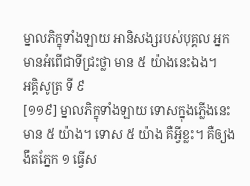ម្នាលភិក្ខុទាំងឡាយ អានិសង្សរបស់បុគ្គល អ្នកមានអំពើជាទីជ្រះថ្លា មាន ៥ យ៉ាងនេះឯង។
អគ្គិសូត្រ ទី ៩
[១១៩] ម្នាលភិក្ខុទាំងឡាយ ទោសក្នុងភ្លើងនេះ មាន ៥ យ៉ាង។ ទោស ៥ យ៉ាង គឺអ្វីខ្លះ។ គឺឲ្យងងឹតភ្នែក ១ ធ្វើស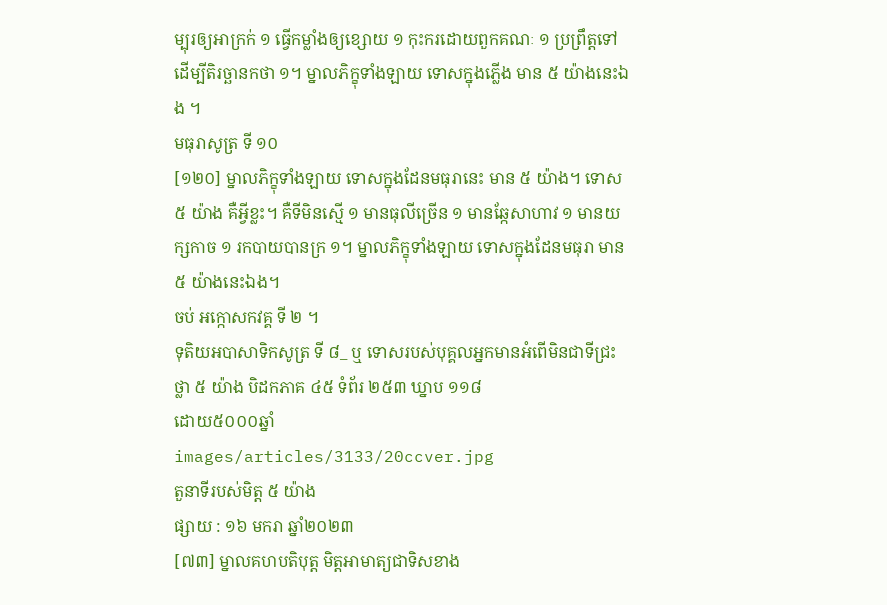ម្បុរឲ្យអាក្រក់ ១ ធ្វើកម្លាំងឲ្យខ្សោយ ១ កុះករដោយពួកគណៈ ១ ប្រព្រឹត្តទៅ ដើម្បីតិរច្ឆានកថា ១។ ម្នាលភិក្ខុទាំងឡាយ ទោសក្នុងភ្លើង មាន ៥ យ៉ាងនេះឯង ។
មធុរាសូត្រ ទី ១០
[១២០] ម្នាលភិក្ខុទាំងឡាយ ទោសក្នុងដែនមធុរានេះ មាន ៥ យ៉ាង។ ទោស ៥ យ៉ាង គឺអ្វីខ្លះ។ គឺទីមិនស្មើ ១ មានធុលីច្រើន ១ មានឆ្កែសាហាវ ១ មានយក្សកាច ១ រកបាយបានក្រ ១។ ម្នាលភិក្ខុទាំងឡាយ ទោសក្នុងដែនមធុរា មាន ៥ យ៉ាងនេះឯង។
ចប់ អក្កោសកវគ្គ ទី ២ ។
ទុតិយអបាសាទិកសូត្រ ទី ៨_ ឬ ទោសរបស់បុគ្គលអ្នកមានអំពើមិនជាទីជ្រះថ្លា ៥ យ៉ាង បិដកភាគ ៤៥ ទំព័រ ២៥៣ ឃ្នាប ១១៨
ដោយ៥០០០ឆ្នាំ
images/articles/3133/20ccver.jpg
តួនាទីរបស់មិត្ត ៥ យ៉ាង
ផ្សាយ : ១៦ មករា ឆ្នាំ២០២៣
[៧៣] ម្នាលគហបតិបុត្ត មិត្តអាមាត្យជាទិសខាង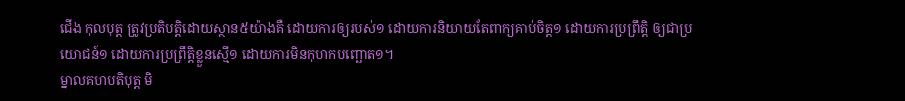ជើង កុលបុត្ត ត្រូវប្រតិបត្តិដោយស្ថាន៥យ៉ាងគឺ ដោយការឲ្យរបស់១ ដោយការនិយាយតែពាក្យគាប់ចិត្ត១ ដោយការប្រព្រឹត្តិ ឲ្យជាប្រយោជន៍១ ដោយការប្រព្រឹត្តិខ្លួនស្មើ១ ដោយការមិនកុហកបញ្ឆោត១។
ម្នាលគហបតិបុត្ត មិ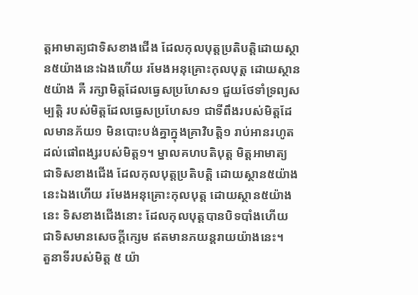ត្តអាមាត្យជាទិសខាងជើង ដែលកុលបុត្តប្រតិបត្តិដោយស្ថាន៥យ៉ាងនេះឯងហើយ រមែងអនុគ្រោះកុលបុត្ត ដោយស្ថាន៥យ៉ាង គឺ រក្សាមិត្តដែលធ្វេសប្រហែស១ ជួយថែទាំទ្រព្យសម្បត្តិ របស់មិត្តដែលធ្វេសប្រហែស១ ជាទីពឹងរបស់មិត្តដែលមានភ័យ១ មិនបោះបង់គ្នាក្នុងគ្រាវិបត្តិ១ រាប់អានរហូតដល់ផៅពង្សរបស់មិត្ត១។ ម្នាលគហបតិបុត្ត មិត្តអាមាត្យ ជាទិសខាងជើង ដែលកុលបុត្តប្រតិបត្តិ ដោយស្ថាន៥យ៉ាងនេះឯងហើយ រមែងអនុគ្រោះកុលបុត្ត ដោយស្ថាន៥យ៉ាងនេះ ទិសខាងជើងនោះ ដែលកុលបុត្តបានបិទបាំងហើយ ជាទិសមានសេចក្តីក្សេម ឥតមានភយន្តរាយយ៉ាងនេះ។
តួនាទីរបស់មិត្ត ៥ យ៉ា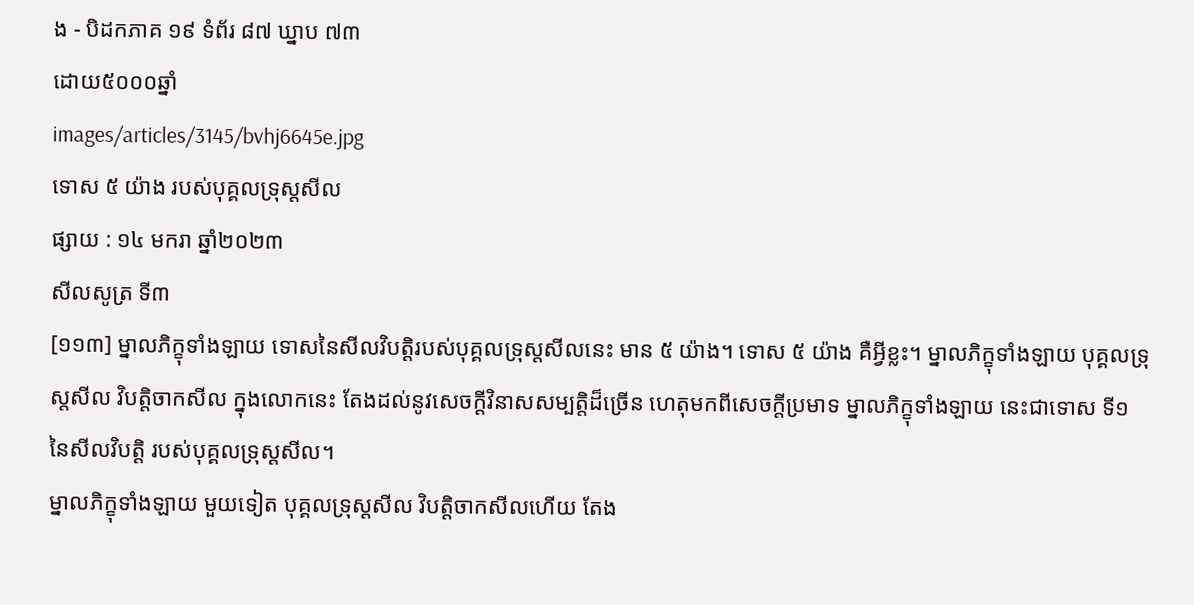ង - បិដកភាគ ១៩ ទំព័រ ៨៧ ឃ្នាប ៧៣
ដោយ៥០០០ឆ្នាំ
images/articles/3145/bvhj6645e.jpg
ទោស ៥ យ៉ាង របស់បុគ្គលទ្រុស្តសីល
ផ្សាយ : ១៤ មករា ឆ្នាំ២០២៣
សីលសូត្រ ទី៣
[១១៣] ម្នាលភិក្ខុទាំងឡាយ ទោសនៃសីលវិបត្តិរបស់បុគ្គលទ្រុស្តសីលនេះ មាន ៥ យ៉ាង។ ទោស ៥ យ៉ាង គឺអ្វីខ្លះ។ ម្នាលភិក្ខុទាំងឡាយ បុគ្គលទ្រុស្តសីល វិបត្តិចាកសីល ក្នុងលោកនេះ តែងដល់នូវសេចក្តីវិនាសសម្បត្តិដ៏ច្រើន ហេតុមកពីសេចក្តីប្រមាទ ម្នាលភិក្ខុទាំងឡាយ នេះជាទោស ទី១ នៃសីលវិបត្តិ របស់បុគ្គលទ្រុស្តសីល។
ម្នាលភិក្ខុទាំងឡាយ មួយទៀត បុគ្គលទ្រុស្តសីល វិបត្តិចាកសីលហើយ តែង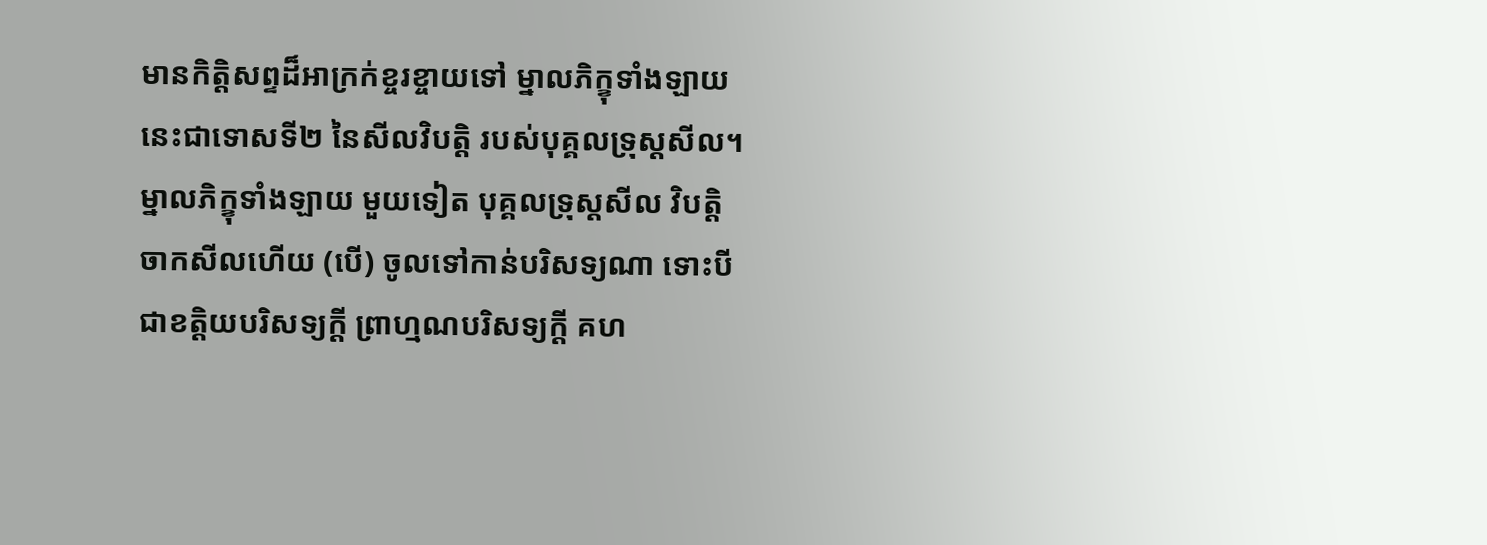មានកិត្តិសព្ទដ៏អាក្រក់ខ្ចរខ្ចាយទៅ ម្នាលភិក្ខុទាំងឡាយ នេះជាទោសទី២ នៃសីលវិបត្តិ របស់បុគ្គលទ្រុស្តសីល។ ម្នាលភិក្ខុទាំងឡាយ មួយទៀត បុគ្គលទ្រុស្តសីល វិបត្តិចាកសីលហើយ (បើ) ចូលទៅកាន់បរិសទ្យណា ទោះបីជាខត្តិយបរិសទ្យក្តី ព្រាហ្មណបរិសទ្យក្តី គហ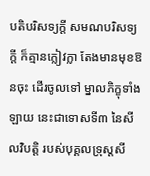បតិបរិសទ្យក្តី សមណបរិសទ្យក្តី ក៏គ្មានក្លៀវក្លា តែងមានមុខឱនចុះ ដើរចូលទៅ ម្នាលភិក្ខុទាំងឡាយ នេះជាទោសទី៣ នៃសីលវិបត្តិ របស់បុគ្គលទ្រុស្តសី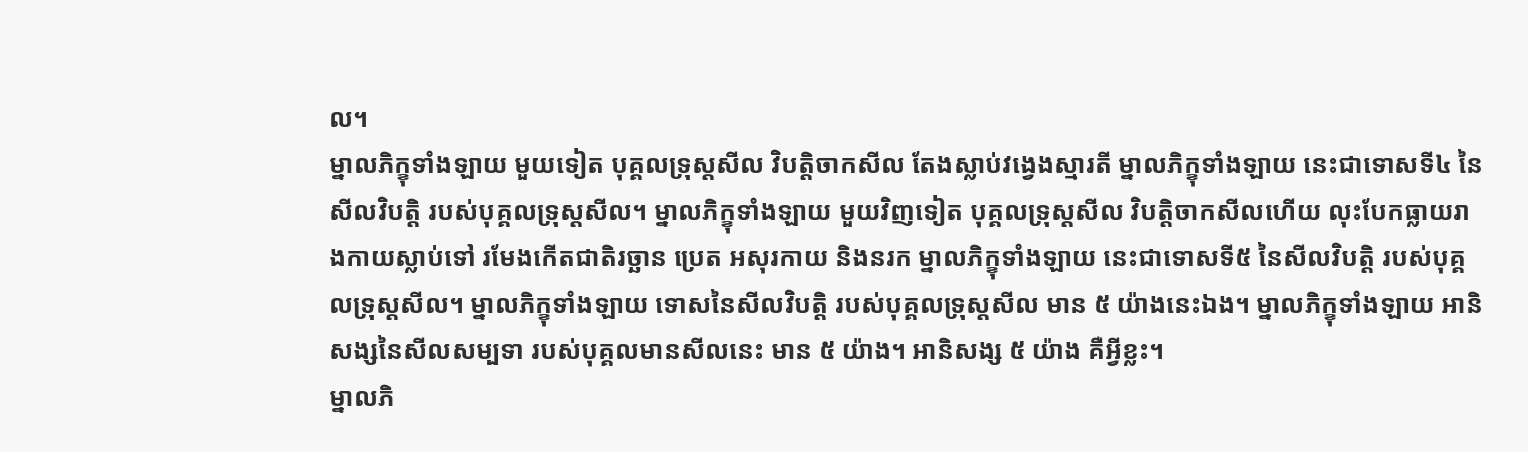ល។
ម្នាលភិក្ខុទាំងឡាយ មួយទៀត បុគ្គលទ្រុស្តសីល វិបត្តិចាកសីល តែងស្លាប់វង្វេងស្មារតី ម្នាលភិក្ខុទាំងឡាយ នេះជាទោសទី៤ នៃសីលវិបត្តិ របស់បុគ្គលទ្រុស្តសីល។ ម្នាលភិក្ខុទាំងឡាយ មួយវិញទៀត បុគ្គលទ្រុស្តសីល វិបត្តិចាកសីលហើយ លុះបែកធ្លាយរាងកាយស្លាប់ទៅ រមែងកើតជាតិរច្ឆាន ប្រេត អសុរកាយ និងនរក ម្នាលភិក្ខុទាំងឡាយ នេះជាទោសទី៥ នៃសីលវិបត្តិ របស់បុគ្គលទ្រុស្តសីល។ ម្នាលភិក្ខុទាំងឡាយ ទោសនៃសីលវិបត្តិ របស់បុគ្គលទ្រុស្តសីល មាន ៥ យ៉ាងនេះឯង។ ម្នាលភិក្ខុទាំងឡាយ អានិសង្សនៃសីលសម្បទា របស់បុគ្គលមានសីលនេះ មាន ៥ យ៉ាង។ អានិសង្ស ៥ យ៉ាង គឺអ្វីខ្លះ។
ម្នាលភិ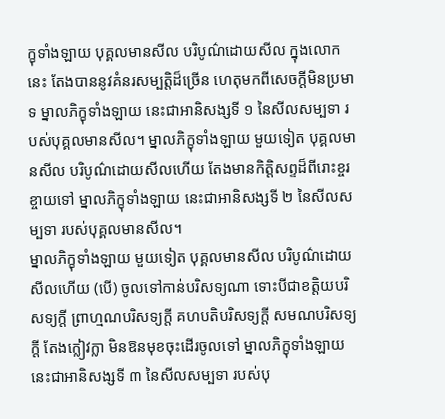ក្ខុទាំងឡាយ បុគ្គលមានសីល បរិបូណ៌ដោយសីល ក្នុងលោកនេះ តែងបាននូវគំនរសម្បត្តិដ៏ច្រើន ហេតុមកពីសេចក្តីមិនប្រមាទ ម្នាលភិក្ខុទាំងឡាយ នេះជាអានិសង្សទី ១ នៃសីលសម្បទា របស់បុគ្គលមានសីល។ ម្នាលភិក្ខុទាំងឡាយ មួយទៀត បុគ្គលមានសីល បរិបូណ៌ដោយសីលហើយ តែងមានកិត្តិសព្ទដ៏ពីរោះខ្ចរខ្ចាយទៅ ម្នាលភិក្ខុទាំងឡាយ នេះជាអានិសង្សទី ២ នៃសីលសម្បទា របស់បុគ្គលមានសីល។
ម្នាលភិក្ខុទាំងឡាយ មួយទៀត បុគ្គលមានសីល បរិបូណ៌ដោយសីលហើយ (បើ) ចូលទៅកាន់បរិសទ្យណា ទោះបីជាខត្តិយបរិសទ្យក្តី ព្រាហ្មណបរិសទ្យក្តី គហបតិបរិសទ្យក្តី សមណបរិសទ្យក្តី តែងក្លៀវក្លា មិនឱនមុខចុះដើរចូលទៅ ម្នាលភិក្ខុទាំងឡាយ នេះជាអានិសង្សទី ៣ នៃសីលសម្បទា របស់បុ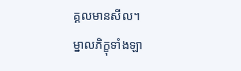គ្គលមានសីល។
ម្នាលភិក្ខុទាំងឡា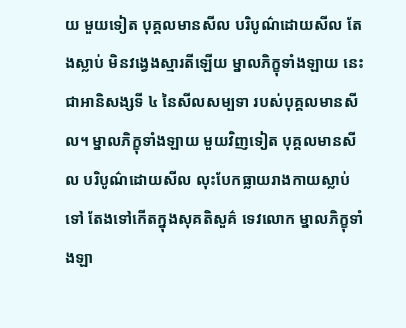យ មួយទៀត បុគ្គលមានសីល បរិបូណ៌ដោយសីល តែងស្លាប់ មិនវង្វេងស្មារតីឡើយ ម្នាលភិក្ខុទាំងឡាយ នេះជាអានិសង្សទី ៤ នៃសីលសម្បទា របស់បុគ្គលមានសីល។ ម្នាលភិក្ខុទាំងឡាយ មួយវិញទៀត បុគ្គលមានសីល បរិបូណ៌ដោយសីល លុះបែកធ្លាយរាងកាយស្លាប់ទៅ តែងទៅកើតក្នុងសុគតិសួគ៌ ទេវលោក ម្នាលភិក្ខុទាំងឡា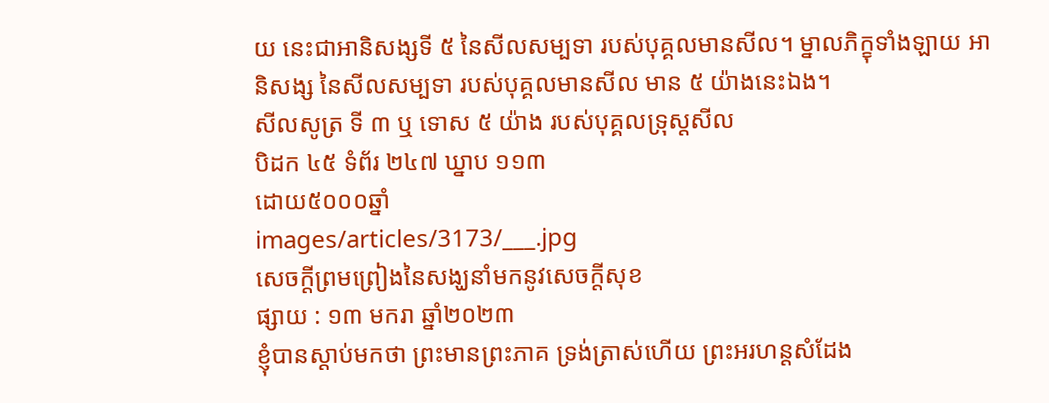យ នេះជាអានិសង្សទី ៥ នៃសីលសម្បទា របស់បុគ្គលមានសីល។ ម្នាលភិក្ខុទាំងឡាយ អានិសង្ស នៃសីលសម្បទា របស់បុគ្គលមានសីល មាន ៥ យ៉ាងនេះឯង។
សីលសូត្រ ទី ៣ ឬ ទោស ៥ យ៉ាង របស់បុគ្គលទ្រុស្តសីល
បិដក ៤៥ ទំព័រ ២៤៧ ឃ្នាប ១១៣
ដោយ៥០០០ឆ្នាំ
images/articles/3173/___.jpg
សេចក្តីព្រមព្រៀងនៃសង្ឃនាំមកនូវសេចក្តីសុខ
ផ្សាយ : ១៣ មករា ឆ្នាំ២០២៣
ខ្ញុំបានស្ដាប់មកថា ព្រះមានព្រះភាគ ទ្រង់ត្រាស់ហើយ ព្រះអរហន្តសំដែង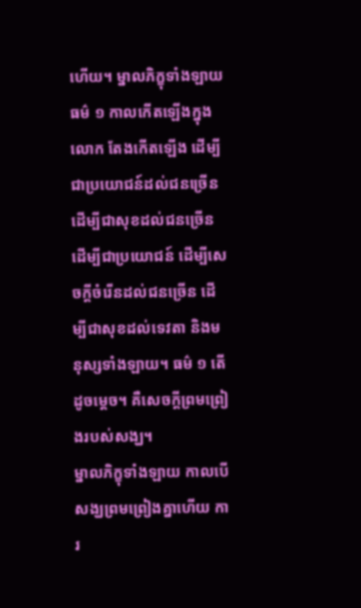ហើយ។ ម្នាលភិក្ខុទាំងឡាយ ធម៌ ១ កាលកើតឡើងក្នុងលោក តែងកើតឡើង ដើម្បីជាប្រយោជន៍ដល់ជនច្រើន ដើម្បីជាសុខដល់ជនច្រើន ដើម្បីជាប្រយោជន៍ ដើម្បីសេចក្ដីចំរើនដល់ជនច្រើន ដើម្បីជាសុខដល់ទេវតា និងមនុស្សទាំងឡាយ។ ធម៌ ១ តើដូចម្ដេច។ គឺសេចក្ដីព្រមព្រៀងរបស់សង្ឃ។
ម្នាលភិក្ខុទាំងឡាយ កាលបើសង្ឃព្រមព្រៀងគ្នាហើយ ការ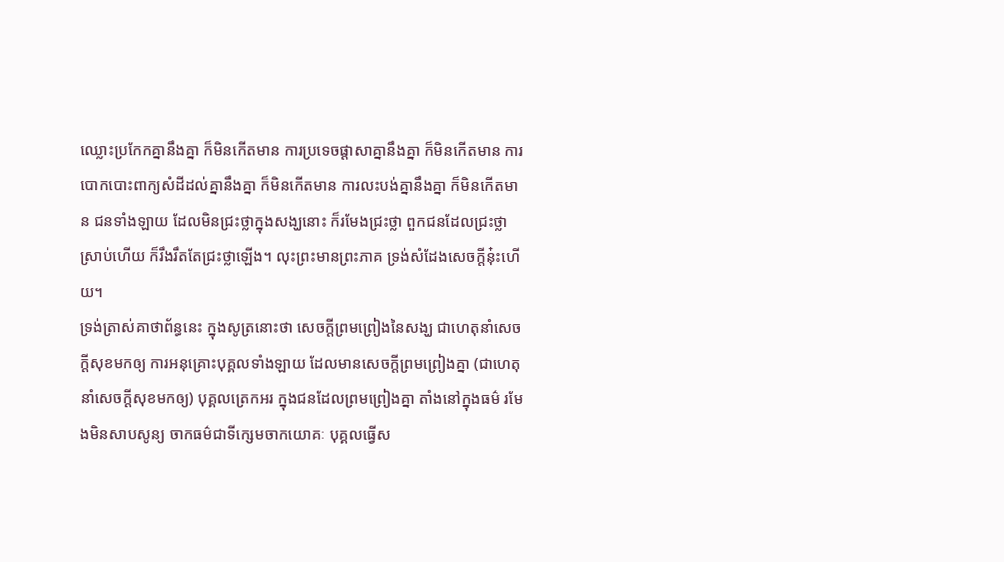ឈ្លោះប្រកែកគ្នានឹងគ្នា ក៏មិនកើតមាន ការប្រទេចផ្ដាសាគ្នានឹងគ្នា ក៏មិនកើតមាន ការបោកបោះពាក្យសំដីដល់គ្នានឹងគ្នា ក៏មិនកើតមាន ការលះបង់គ្នានឹងគ្នា ក៏មិនកើតមាន ជនទាំងឡាយ ដែលមិនជ្រះថ្លាក្នុងសង្ឃនោះ ក៏រមែងជ្រះថ្លា ពួកជនដែលជ្រះថ្លាស្រាប់ហើយ ក៏រឹងរឹតតែជ្រះថ្លាឡើង។ លុះព្រះមានព្រះភាគ ទ្រង់សំដែងសេចក្ដីនុ៎ះហើយ។
ទ្រង់ត្រាស់គាថាព័ន្ធនេះ ក្នុងសូត្រនោះថា សេចក្ដីព្រមព្រៀងនៃសង្ឃ ជាហេតុនាំសេចក្ដីសុខមកឲ្យ ការអនុគ្រោះបុគ្គលទាំងឡាយ ដែលមានសេចក្ដីព្រមព្រៀងគ្នា (ជាហេតុនាំសេចក្ដីសុខមកឲ្យ) បុគ្គលត្រេកអរ ក្នុងជនដែលព្រមព្រៀងគ្នា តាំងនៅក្នុងធម៌ រមែងមិនសាបសូន្យ ចាកធម៌ជាទីក្សេមចាកយោគៈ បុគ្គលធ្វើស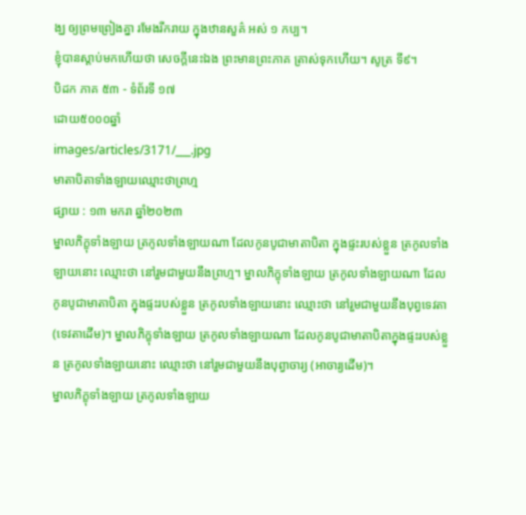ង្ឃ ឲ្យព្រមព្រៀងគ្នា រមែងរីករាយ ក្នុងឋានសួគ៌ អស់ ១ កប្ប។
ខ្ញុំបានស្ដាប់មកហើយថា សេចក្ដីនេះឯង ព្រះមានព្រះភាគ ត្រាស់ទុកហើយ។ សូត្រ ទី៩។
បិដក ភាគ ៥៣ - ទំព័រទី ១៧
ដោយ៥០០០ឆ្នាំ
images/articles/3171/___.jpg
មាតាបិតាទាំងឡាយឈ្មោះថាព្រហ្ម
ផ្សាយ : ១៣ មករា ឆ្នាំ២០២៣
ម្នាលភិក្ខុទាំងឡាយ ត្រកូលទាំងឡាយណា ដែលកូនបូជាមាតាបិតា ក្នុងផ្ទះរបស់ខ្លួន ត្រកូលទាំងឡាយនោះ ឈ្មោះថា នៅរួមជាមួយនឹងព្រហ្ម។ ម្នាលភិក្ខុទាំងឡាយ ត្រកូលទាំងឡាយណា ដែលកូនបូជាមាតាបិតា ក្នុងផ្ទះរបស់ខ្លួន ត្រកូលទាំងឡាយនោះ ឈ្មោះថា នៅរួមជាមួយនឹងបុព្វទេវតា (ទេវតាដើម)។ ម្នាលភិក្ខុទាំងឡាយ ត្រកូលទាំងឡាយណា ដែលកូនបូជាមាតាបិតាក្នុងផ្ទះរបស់ខ្លួន ត្រកូលទាំងឡាយនោះ ឈ្មោះថា នៅរួមជាមួយនឹងបុព្វាចារ្យ (អាចារ្យដើម)។
ម្នាលភិក្ខុទាំងឡាយ ត្រកូលទាំងឡាយ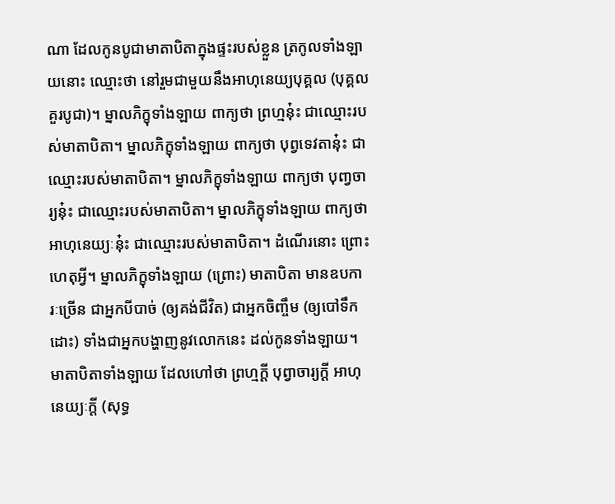ណា ដែលកូនបូជាមាតាបិតាក្នុងផ្ទះរបស់ខ្លួន ត្រកូលទាំងឡាយនោះ ឈ្មោះថា នៅរួមជាមួយនឹងអាហុនេយ្យបុគ្គល (បុគ្គលគួរបូជា)។ ម្នាលភិក្ខុទាំងឡាយ ពាក្យថា ព្រហ្មនុ៎ះ ជាឈ្មោះរបស់មាតាបិតា។ ម្នាលភិក្ខុទាំងឡាយ ពាក្យថា បុព្វទេវតានុ៎ះ ជាឈ្មោះរបស់មាតាបិតា។ ម្នាលភិក្ខុទាំងឡាយ ពាក្យថា បុពា្វចារ្យនុ៎ះ ជាឈ្មោះរបស់មាតាបិតា។ ម្នាលភិក្ខុទាំងឡាយ ពាក្យថា អាហុនេយ្យៈនុ៎ះ ជាឈ្មោះរបស់មាតាបិតា។ ដំណើរនោះ ព្រោះហេតុអ្វី។ ម្នាលភិក្ខុទាំងឡាយ (ព្រោះ) មាតាបិតា មានឧបការៈច្រើន ជាអ្នកបីបាច់ (ឲ្យគង់ជីវិត) ជាអ្នកចិញ្ចឹម (ឲ្យបៅទឹកដោះ) ទាំងជាអ្នកបង្ហាញនូវលោកនេះ ដល់កូនទាំងឡាយ។
មាតាបិតាទាំងឡាយ ដែលហៅថា ព្រហ្មក្តី បុព្វាចារ្យក្តី អាហុនេយ្យៈក្តី (សុទ្ធ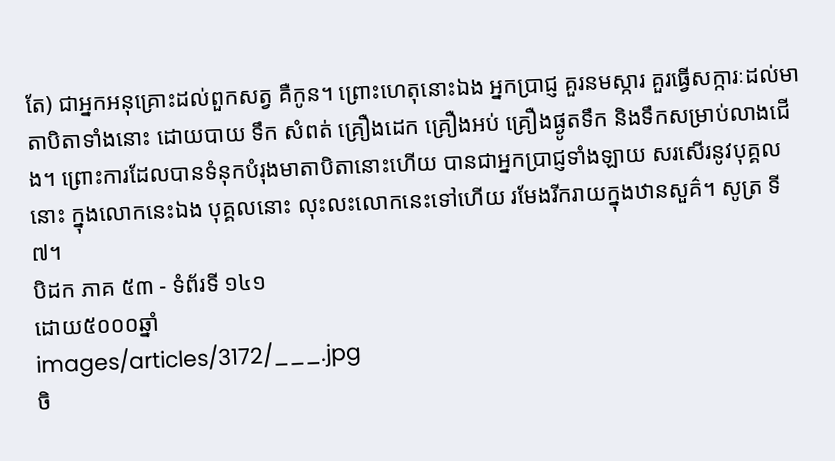តែ) ជាអ្នកអនុគ្រោះដល់ពួកសត្វ គឺកូន។ ព្រោះហេតុនោះឯង អ្នកប្រាជ្ញ គួរនមស្ការ គួរធ្វើសក្ការៈដល់មាតាបិតាទាំងនោះ ដោយបាយ ទឹក សំពត់ គ្រឿងដេក គ្រឿងអប់ គ្រឿងផ្ងូតទឹក និងទឹកសម្រាប់លាងជើង។ ព្រោះការដែលបានទំនុកបំរុងមាតាបិតានោះហើយ បានជាអ្នកប្រាជ្ញទាំងឡាយ សរសើរនូវបុគ្គលនោះ ក្នុងលោកនេះឯង បុគ្គលនោះ លុះលះលោកនេះទៅហើយ រមែងរីករាយក្នុងឋានសួគ៌។ សូត្រ ទី៧។
បិដក ភាគ ៥៣ - ទំព័រទី ១៤១
ដោយ៥០០០ឆ្នាំ
images/articles/3172/___.jpg
ចិ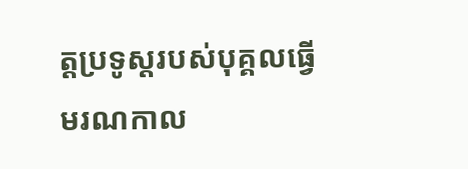ត្តប្រទូស្តរបស់បុគ្គលធ្វើមរណកាល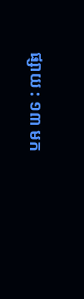ផ្សាយ : ១៣ មក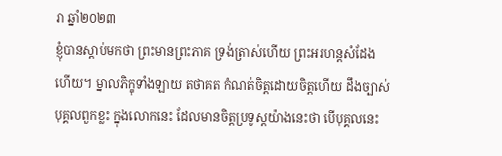រា ឆ្នាំ២០២៣
ខ្ញុំបានស្ដាប់មកថា ព្រះមានព្រះភាគ ទ្រង់ត្រាស់ហើយ ព្រះអរហន្តសំដែងហើយ។ ម្នាលភិក្ខុទាំងឡាយ តថាគត កំណត់ចិត្តដោយចិត្តហើយ ដឹងច្បាស់បុគ្គលពួកខ្លះ ក្នុងលោកនេះ ដែលមានចិត្តប្រទូស្ដយ៉ាងនេះថា បើបុគ្គលនេះ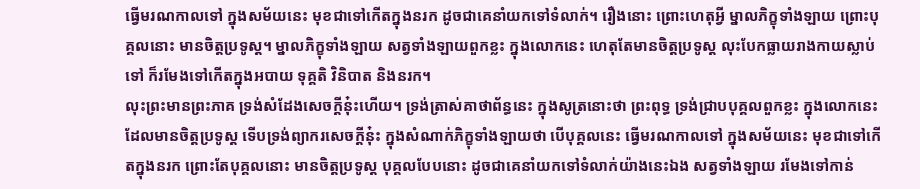ធ្វើមរណកាលទៅ ក្នុងសម័យនេះ មុខជាទៅកើតក្នុងនរក ដូចជាគេនាំយកទៅទំលាក់។ រឿងនោះ ព្រោះហេតុអ្វី ម្នាលភិក្ខុទាំងឡាយ ព្រោះបុគ្គលនោះ មានចិត្តប្រទូស្ដ។ ម្នាលភិក្ខុទាំងឡាយ សត្វទាំងឡាយពួកខ្លះ ក្នុងលោកនេះ ហេតុតែមានចិត្តប្រទូស្ដ លុះបែកធ្លាយរាងកាយស្លាប់ទៅ ក៏រមែងទៅកើតក្នុងអបាយ ទុគ្គតិ វិនិបាត និងនរក។
លុះព្រះមានព្រះភាគ ទ្រង់សំដែងសេចក្ដីនុ៎ះហើយ។ ទ្រង់ត្រាស់គាថាព័ន្ធនេះ ក្នុងសូត្រនោះថា ព្រះពុទ្ធ ទ្រង់ជ្រាបបុគ្គលពួកខ្លះ ក្នុងលោកនេះ ដែលមានចិត្តប្រទូស្ដ ទើបទ្រង់ព្យាករសេចក្ដីនុ៎ះ ក្នុងសំណាក់ភិក្ខុទាំងឡាយថា បើបុគ្គលនេះ ធ្វើមរណកាលទៅ ក្នុងសម័យនេះ មុខជាទៅកើតក្នុងនរក ព្រោះតែបុគ្គលនោះ មានចិត្តប្រទូស្ដ បុគ្គលបែបនោះ ដូចជាគេនាំយកទៅទំលាក់យ៉ាងនេះឯង សត្វទាំងឡាយ រមែងទៅកាន់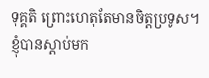ទុគ្គតិ ព្រោះហេតុតែមានចិត្តប្រទូស។
ខ្ញុំបានស្ដាប់មក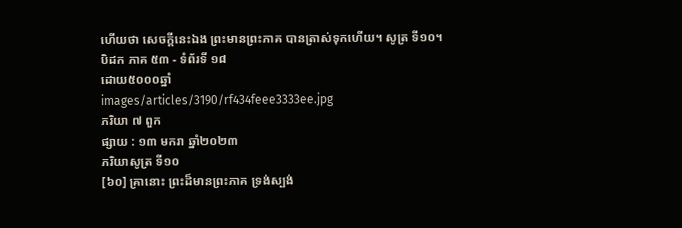ហើយថា សេចក្ដីនេះឯង ព្រះមានព្រះភាគ បានត្រាស់ទុកហើយ។ សូត្រ ទី១០។
បិដក ភាគ ៥៣ - ទំព័រទី ១៨
ដោយ៥០០០ឆ្នាំ
images/articles/3190/rf434feee3333ee.jpg
ភរិយា ៧ ពួក
ផ្សាយ : ១៣ មករា ឆ្នាំ២០២៣
ភរិយាសូត្រ ទី១០
[៦០] គ្រានោះ ព្រះដ៏មានព្រះភាគ ទ្រង់ស្បង់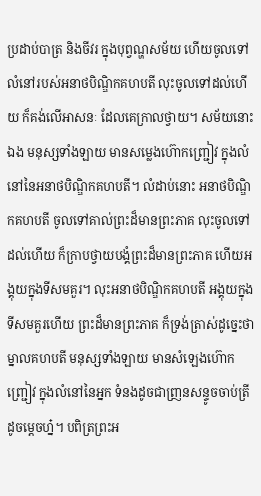ប្រដាប់បាត្រ និងចីវរ ក្នុងបុព្វណ្ហសម័យ ហើយចូលទៅលំនៅរបស់អនាថបិណ្ឌិកគហបតី លុះចូលទៅដល់ហើយ ក៏គង់លើអាសនៈ ដែលគេក្រាលថ្វាយ។ សម័យនោះឯង មនុស្សទាំងឡាយ មានសម្លេងហ៊ោកញ្ជ្រៀវ ក្នុងលំនៅនៃអនាថបិណ្ឌិកគហបតី។ លំដាប់នោះ អនាថបិណ្ឌិកគហបតី ចូលទៅគាល់ព្រះដ៏មានព្រះភាគ លុះចូលទៅដល់ហើយ ក៏ក្រាបថ្វាយបង្គំព្រះដ៏មានព្រះភាគ ហើយអង្គុយក្នុងទីសមគួរ។ លុះអនាថបិណ្ឌិកគហបតី អង្គុយក្នុងទីសមគួរហើយ ព្រះដ៏មានព្រះភាគ ក៏ទ្រង់ត្រាស់ដូច្នេះថា ម្នាលគហបតី មនុស្សទាំងឡាយ មានសំឡេងហ៊ោកញ្ជ្រៀវ ក្នុងលំនៅនៃអ្នក ទំនងដូចជាញ្រនសន្ទូចចាប់ត្រី ដូចម្តេចហ្ន៎។ បពិត្រព្រះអ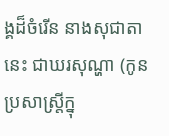ង្គដ៏ចំរើន នាងសុជាតានេះ ជាឃរសុណ្ហា (កូនប្រសាស្រ្តីក្នុ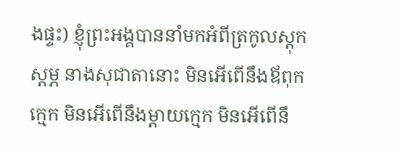ងផ្ទះ) ខ្ញុំព្រះអង្គបាននាំមកអំពីត្រកូលស្តុកស្តម្ភ នាងសុជាតានោះ មិនអើពើនឹងឪពុកក្មេក មិនអើពើនឹងម្តាយក្មេក មិនអើពើនឹ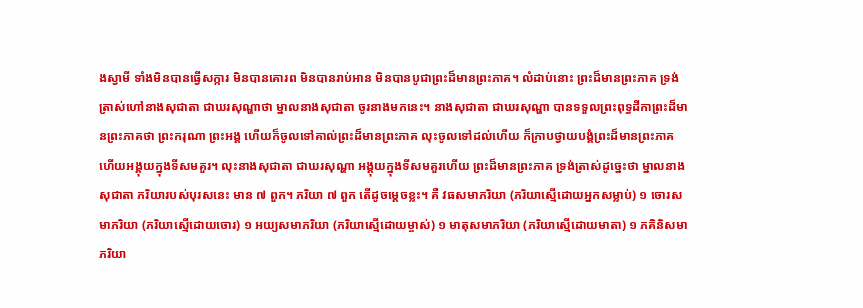ងស្វាមី ទាំងមិនបានធ្វើសក្ការ មិនបានគោរព មិនបានរាប់អាន មិនបានបូជាព្រះដ៏មានព្រះភាគ។ លំដាប់នោះ ព្រះដ៏មានព្រះភាគ ទ្រង់ត្រាស់ហៅនាងសុជាតា ជាឃរសុណ្ហាថា ម្នាលនាងសុជាតា ចូរនាងមកនេះ។ នាងសុជាតា ជាឃរសុណ្ហា បានទទួលព្រះពុទ្ធដីកាព្រះដ៏មានព្រះភាគថា ព្រះករុណា ព្រះអង្គ ហើយក៏ចូលទៅគាល់ព្រះដ៏មានព្រះភាគ លុះចូលទៅដល់ហើយ ក៏ក្រាបថ្វាយបង្គំព្រះដ៏មានព្រះភាគ ហើយអង្គុយក្នុងទីសមគួរ។ លុះនាងសុជាតា ជាឃរសុណ្ហា អង្គុយក្នុងទីសមគួរហើយ ព្រះដ៏មានព្រះភាគ ទ្រង់ត្រាស់ដូច្នេះថា ម្នាលនាងសុជាតា ភរិយារបស់បុរសនេះ មាន ៧ ពួក។ ភរិយា ៧ ពួក តើដូចម្តេចខ្លះ។ គឺ វធសមាភរិយា (ភរិយាស្មើដោយអ្នកសម្លាប់) ១ ចោរសមាភរិយា (ភរិយាស្មើដោយចោរ) ១ អយ្យសមាភរិយា (ភរិយាស្មើដោយម្ចាស់) ១ មាតុសមាភរិយា (ភរិយាស្មើដោយមាតា) ១ ភគិនិសមាភរិយា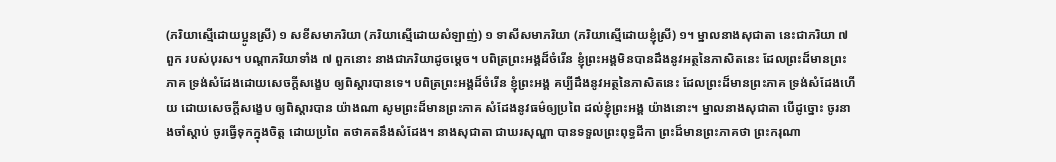(ភរិយាស្មើដោយប្អូនស្រី) ១ សខីសមាភរិយា (ភរិយាស្មើដោយសំឡាញ់) ១ ទាសីសមាភរិយា (ភរិយាស្មើដោយខ្ញុំស្រី) ១។ ម្នាលនាងសុជាតា នេះជាភរិយា ៧ ពួក របស់បុរស។ បណ្តាភរិយាទាំង ៧ ពួកនោះ នាងជាភរិយាដូចម្តេច។ បពិត្រព្រះអង្គដ៏ចំរើន ខ្ញុំព្រះអង្គមិនបានដឹងនូវអត្ថនៃភាសិតនេះ ដែលព្រះដ៏មានព្រះភាគ ទ្រង់សំដែងដោយសេចក្តីសង្ខេប ឲ្យពិស្តារបានទេ។ បពិត្រព្រះអង្គដ៏ចំរើន ខ្ញុំព្រះអង្គ គប្បីដឹងនូវអត្ថនៃភាសិតនេះ ដែលព្រះដ៏មានព្រះភាគ ទ្រង់សំដែងហើយ ដោយសេចក្តីសង្ខេប ឲ្យពិស្តារបាន យ៉ាងណា សូមព្រះដ៏មានព្រះភាគ សំដែងនូវធម៌ឲ្យប្រពៃ ដល់ខ្ញុំព្រះអង្គ យ៉ាងនោះ។ ម្នាលនាងសុជាតា បើដូច្នោះ ចូរនាងចាំស្តាប់ ចូរធ្វើទុកក្នុងចិត្ត ដោយប្រពៃ តថាគតនឹងសំដែង។ នាងសុជាតា ជាឃរសុណ្ហា បានទទួលព្រះពុទ្ធដីកា ព្រះដ៏មានព្រះភាគថា ព្រះករុណា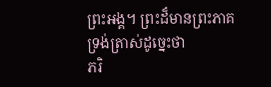ព្រះអង្គ។ ព្រះដ៏មានព្រះភាគ ទ្រង់ត្រាស់ដូច្នេះថា
ភរិ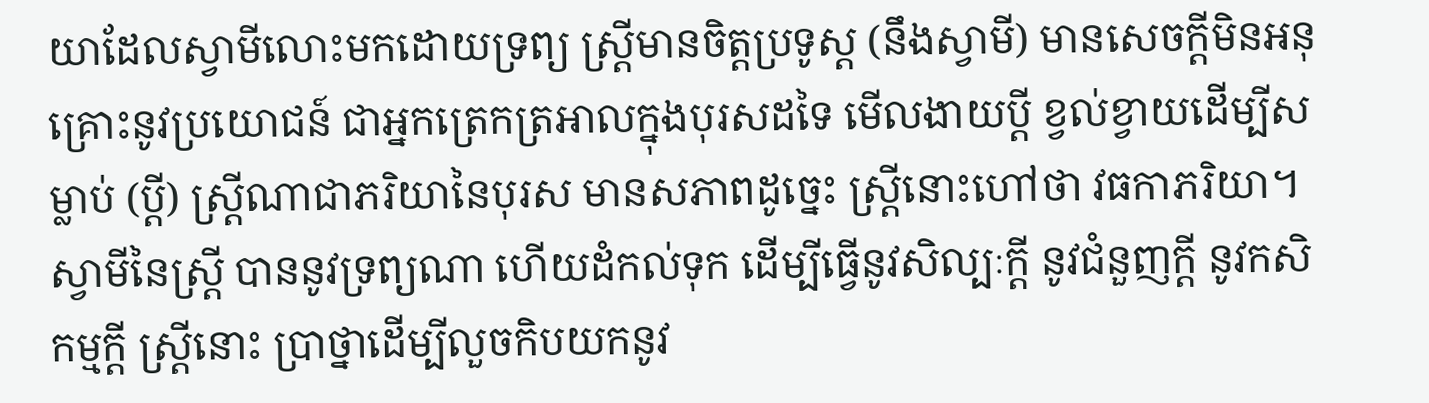យាដែលស្វាមីលោះមកដោយទ្រព្យ ស្រ្តីមានចិត្តប្រទូស្ត (នឹងស្វាមី) មានសេចក្តីមិនអនុគ្រោះនូវប្រយោជន៍ ជាអ្នកត្រេកត្រអាលក្នុងបុរសដទៃ មើលងាយប្តី ខ្វល់ខ្វាយដើម្បីសម្លាប់ (ប្តី) ស្រ្តីណាជាភរិយានៃបុរស មានសភាពដូច្នេះ ស្រ្តីនោះហៅថា វធកាភរិយា។ ស្វាមីនៃស្រ្តី បាននូវទ្រព្យណា ហើយដំកល់ទុក ដើម្បីធ្វើនូវសិល្បៈក្តី នូវជំនួញក្តី នូវកសិកម្មក្តី ស្ត្រីនោះ ប្រាថ្នាដើម្បីលួចកិបយកនូវ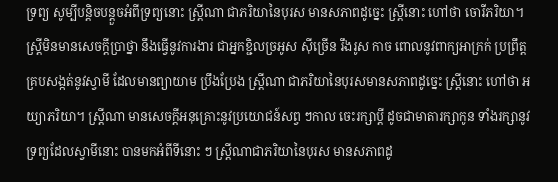ទ្រព្យ សូម្បីបន្តិចបន្តួចអំពីទ្រព្យនោះ ស្ត្រីណា ជាភរិយានៃបុរស មានសភាពដូច្នេះ ស្រ្តីនោះ ហៅថា ចោរីភរិយា។ ស្ត្រីមិនមានសេចក្តីប្រាថ្នា នឹងធ្វើនូវការងារ ជាអ្នកខ្ជិលច្រអូស ស៊ីច្រើន រឹងរូស កាច ពោលនូវពាក្យអាក្រក់ ប្រព្រឹត្តគ្របសង្កត់នូវស្វាមី ដែលមានព្យាយាម ប្រឹងប្រែង ស្ត្រីណា ជាភរិយានៃបុរសមានសភាពដូច្នេះ ស្ត្រីនោះ ហៅថា អយ្យាភរិយា។ ស្ត្រីណា មានសេចក្តីអនុគ្រោះនូវប្រយោជន៍សព្វ ៗកាល ចេះរក្សាប្តី ដូចជាមាតារក្សាកូន ទាំងរក្សានូវទ្រព្យដែលស្វាមីនោះ បានមកអំពីទីនោះ ៗ ស្រ្តីណាជាភរិយានៃបុរស មានសភាពដូ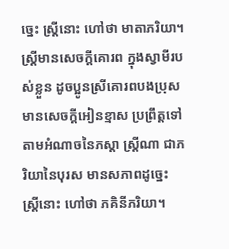ច្នេះ ស្រ្តីនោះ ហៅថា មាតាភរិយា។ ស្រ្តីមានសេចក្តីគោរព ក្នុងស្វាមីរបស់ខ្លួន ដូចប្អូនស្រីគោរពបងប្រុស មានសេចក្តីអៀនខ្មាស ប្រព្រឹត្តទៅតាមអំណាចនៃភស្តា ស្រ្តីណា ជាភរិយានៃបុរស មានសភាពដូច្នេះ ស្ត្រីនោះ ហៅថា ភគិនីភរិយា។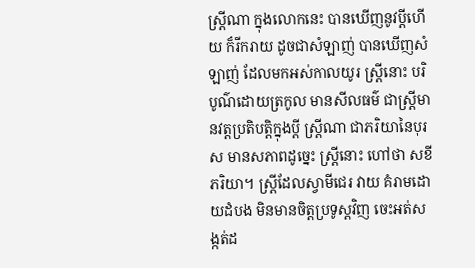ស្ត្រីណា ក្នុងលោកនេះ បានឃើញនូវប្តីហើយ ក៏រីករាយ ដូចជាសំឡាញ់ បានឃើញសំឡាញ់ ដែលមកអស់កាលយូរ ស្រ្តីនោះ បរិបូណ៌ដោយត្រកូល មានសីលធម៌ ជាស្រ្តីមានវត្តប្រតិបត្តិក្នុងប្តី ស្រ្តីណា ជាភរិយានៃបុរស មានសភាពដូច្នេះ ស្រ្តីនោះ ហៅថា សខីភរិយា។ ស្រ្តីដែលស្វាមីជេរ វាយ គំរាមដោយដំបង មិនមានចិត្តប្រទូស្តវិញ ចេះអត់សង្កត់ដ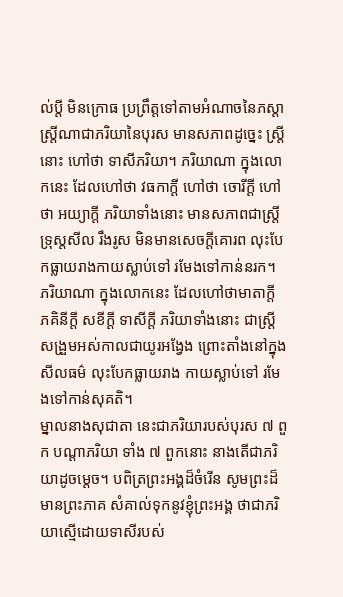ល់ប្តី មិនក្រោធ ប្រព្រឹត្តទៅតាមអំណាចនៃភស្តា ស្ត្រីណាជាភរិយានៃបុរស មានសភាពដូច្នេះ ស្ត្រីនោះ ហៅថា ទាសីភរិយា។ ភរិយាណា ក្នុងលោកនេះ ដែលហៅថា វធកាក្តី ហៅថា ចោរីក្តី ហៅថា អយ្យាក្តី ភរិយាទាំងនោះ មានសភាពជាស្ត្រីទ្រុស្តសីល រឹងរូស មិនមានសេចក្តីគោរព លុះបែកធ្លាយរាងកាយស្លាប់ទៅ រមែងទៅកាន់នរក។ ភរិយាណា ក្នុងលោកនេះ ដែលហៅថាមាតាក្តី ភគិនីក្តី សខីក្តី ទាសីក្តី ភរិយាទាំងនោះ ជាស្រ្តីសង្រួមអស់កាលជាយូរអង្វែង ព្រោះតាំងនៅក្នុងសីលធម៌ លុះបែកធ្លាយរាង កាយស្លាប់ទៅ រមែងទៅកាន់សុគតិ។
ម្នាលនាងសុជាតា នេះជាភរិយារបស់បុរស ៧ ពួក បណ្តាភរិយា ទាំង ៧ ពួកនោះ នាងតើជាភរិយាដូចម្តេច។ បពិត្រព្រះអង្គដ៏ចំរើន សូមព្រះដ៏មានព្រះភាគ សំគាល់ទុកនូវខ្ញុំព្រះអង្គ ថាជាភរិយាស្មើដោយទាសីរបស់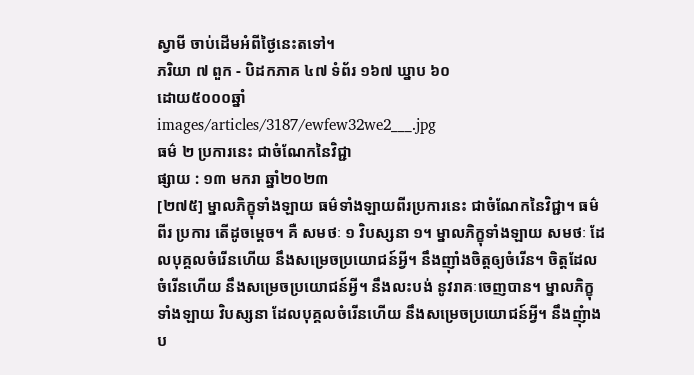ស្វាមី ចាប់ដើមអំពីថ្ងៃនេះតទៅ។
ភរិយា ៧ ពួក - បិដកភាគ ៤៧ ទំព័រ ១៦៧ ឃ្នាប ៦០
ដោយ៥០០០ឆ្នាំ
images/articles/3187/ewfew32we2___.jpg
ធម៌ ២ ប្រការនេះ ជាចំណែកនៃវិជ្ជា
ផ្សាយ : ១៣ មករា ឆ្នាំ២០២៣
[២៧៥] ម្នាលភិក្ខុទាំងឡាយ ធម៌ទាំងឡាយពីរប្រការនេះ ជាចំណែកនៃវិជ្ជា។ ធម៌ពីរ ប្រការ តើដូចម្តេច។ គឺ សមថៈ ១ វិបស្សនា ១។ ម្នាលភិក្ខុទាំងឡាយ សមថៈ ដែលបុគ្គលចំរើនហើយ នឹងសម្រេចប្រយោជន៍អ្វី។ នឹងញ៉ាំងចិត្តឲ្យចំរើន។ ចិត្តដែលចំរើនហើយ នឹងសម្រេចប្រយោជន៍អ្វី។ នឹងលះបង់ នូវរាគៈចេញបាន។ ម្នាលភិក្ខុទាំងឡាយ វិបស្សនា ដែលបុគ្គលចំរើនហើយ នឹងសម្រេចប្រយោជន៍អ្វី។ នឹងញុំាងប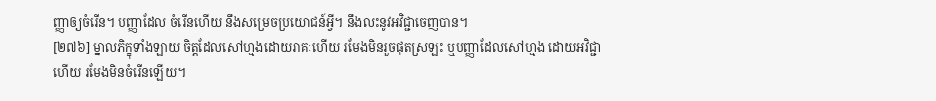ញ្ញាឲ្យចំរើន។ បញ្ញាដែល ចំរើនហើយ នឹងសម្រេចប្រយោជន៍អ្វី។ នឹងលះនូវអវិជ្ជាចេញបាន។
[២៧៦] ម្នាលភិក្ខុទាំងឡាយ ចិត្តដែលសៅហ្មងដោយរាគៈហើយ រមែងមិនរួចផុតស្រឡះ ឬបញ្ញាដែលសៅហ្មង ដោយអវិជ្ជាហើយ រមែងមិនចំរើនឡើយ។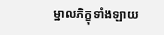ម្នាលភិក្ខុទាំងឡាយ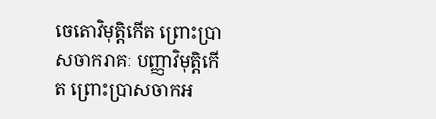ចេតោវិមុតិ្តកើត ព្រោះប្រាសចាករាគៈ បញ្ញាវិមុតិ្តកើត ព្រោះប្រាសចាកអ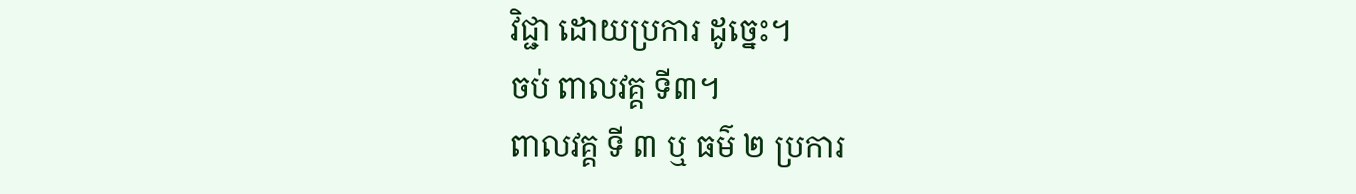វិជ្ជា ដោយប្រការ ដូច្នេះ។
ចប់ ពាលវគ្គ ទី៣។
ពាលវគ្គ ទី ៣ ឬ ធម៌ ២ ប្រការ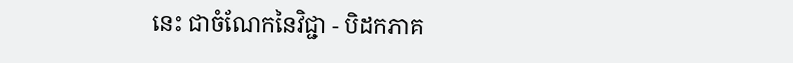នេះ ជាចំណែកនៃវិជ្ជា - បិដកភាគ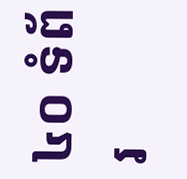៤០ ទំព័រ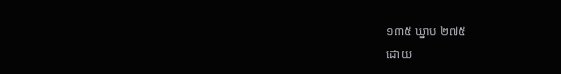១៣៥ ឃ្នាប ២៧៥
ដោយ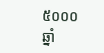៥០០០ឆ្នាំ